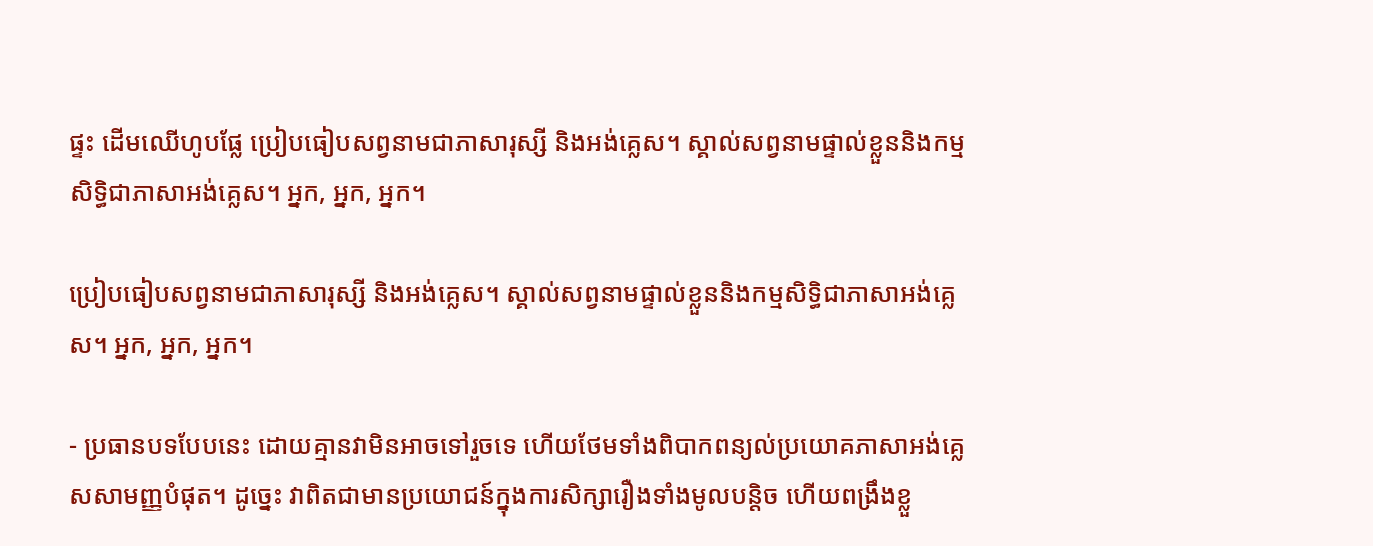ផ្ទះ ដើមឈើហូបផ្លែ ប្រៀបធៀបសព្វនាមជាភាសារុស្សី និងអង់គ្លេស។ ស្គាល់សព្វនាមផ្ទាល់ខ្លួននិងកម្មសិទ្ធិជាភាសាអង់គ្លេស។ អ្នក, អ្នក, អ្នក។

ប្រៀបធៀបសព្វនាមជាភាសារុស្សី និងអង់គ្លេស។ ស្គាល់សព្វនាមផ្ទាល់ខ្លួននិងកម្មសិទ្ធិជាភាសាអង់គ្លេស។ អ្នក, អ្នក, អ្នក។

- ប្រធានបទបែបនេះ ដោយគ្មានវាមិនអាចទៅរួចទេ ហើយថែមទាំងពិបាកពន្យល់ប្រយោគភាសាអង់គ្លេសសាមញ្ញបំផុត។ ដូច្នេះ វាពិតជាមានប្រយោជន៍ក្នុងការសិក្សារឿងទាំងមូលបន្តិច ហើយពង្រឹងខ្លួ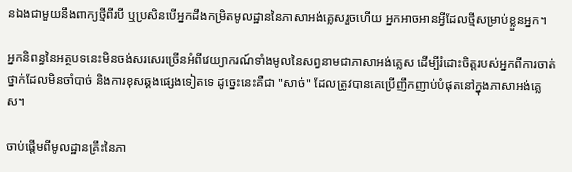នឯងជាមួយនឹងពាក្យថ្មីពីរបី ឬប្រសិនបើអ្នកដឹងកម្រិតមូលដ្ឋាននៃភាសាអង់គ្លេសរួចហើយ អ្នកអាចអានអ្វីដែលថ្មីសម្រាប់ខ្លួនអ្នក។

អ្នកនិពន្ធនៃអត្ថបទនេះមិនចង់សរសេរច្រើនអំពីវេយ្យាករណ៍ទាំងមូលនៃសព្វនាមជាភាសាអង់គ្លេស ដើម្បីរំដោះចិត្តរបស់អ្នកពីការចាត់ថ្នាក់ដែលមិនចាំបាច់ និងការខុសឆ្គងផ្សេងទៀតទេ ដូច្នេះនេះគឺជា "សាច់" ដែលត្រូវបានគេប្រើញឹកញាប់បំផុតនៅក្នុងភាសាអង់គ្លេស។

ចាប់ផ្តើមពីមូលដ្ឋានគ្រឹះនៃភា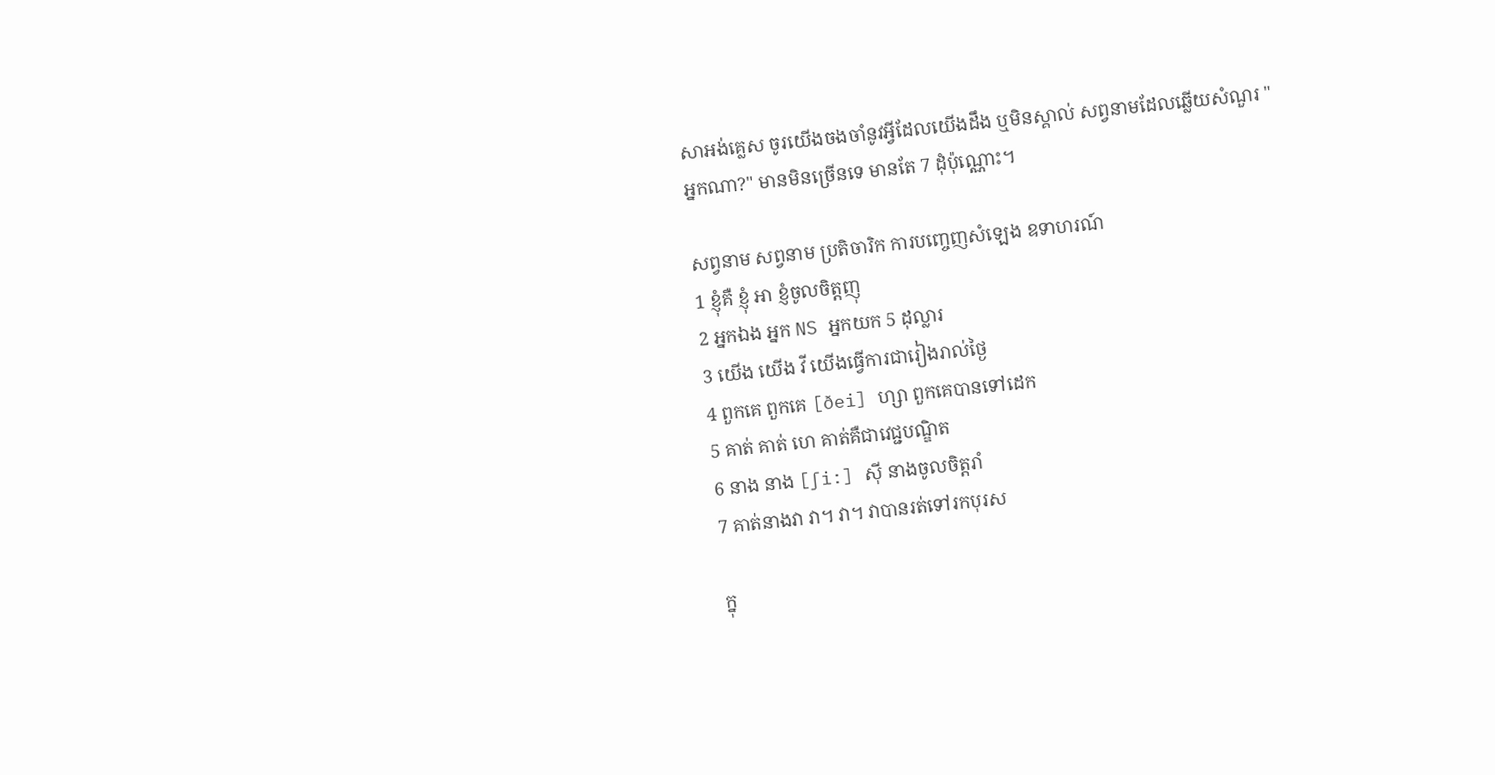សាអង់គ្លេស ចូរយើងចងចាំនូវអ្វីដែលយើងដឹង ឬមិនស្គាល់ សព្វនាមដែលឆ្លើយសំណួរ "អ្នកណា?" មានមិនច្រើនទេ មានតែ 7 ដុំប៉ុណ្ណោះ។

សព្វនាម សព្វនាម ប្រតិចារិក ការបញ្ចេញសំឡេង ឧទាហរណ៍
1 ខ្ញុំគឺ ខ្ញុំ អា ខ្ញំចូលចិត្តញុ
2 អ្នកឯង អ្នក NS អ្នកយក 5 ដុល្លារ
3 យើង យើង វី យើងធ្វើការជារៀងរាល់ថ្ងៃ
4 ពួកគេ ពួកគេ [ðei] ហ្សា ពួកគេបានទៅដេក
5 គាត់ គាត់ ហេ គាត់គឺជាវេជ្ជបណ្ឌិត
6 នាង នាង [∫i:] ស៊ី នាងចូលចិត្តរាំ
7 គាត់នាងវា វា។ វា។ វាបានរត់ទៅរកបុរស

ក្នុ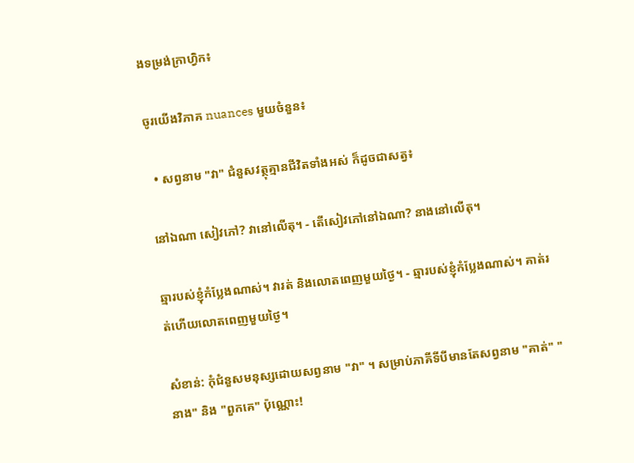ងទម្រង់ក្រាហ្វិក៖

ចូរយើងវិភាគ nuances មួយចំនួន៖

  • សព្វនាម "វា" ជំនួសវត្ថុគ្មានជីវិតទាំងអស់ ក៏ដូចជាសត្វ៖

នៅឯណា សៀវភៅ? វានៅលើតុ។ - តើសៀវភៅនៅឯណា? នាងនៅលើតុ។

ឆ្មារបស់ខ្ញុំកំប្លែងណាស់។ វារត់ និងលោតពេញមួយថ្ងៃ។ - ឆ្មារបស់ខ្ញុំកំប្លែងណាស់។ គាត់រត់ហើយលោតពេញមួយថ្ងៃ។

សំខាន់: កុំជំនួសមនុស្សដោយសព្វនាម "វា" ។ សម្រាប់ភាគីទីបីមានតែសព្វនាម "គាត់" "នាង" និង "ពួកគេ" ប៉ុណ្ណោះ!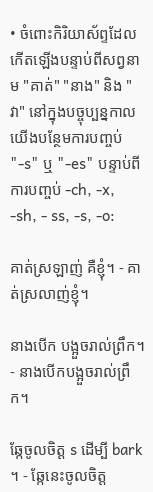• ចំពោះកិរិយាស័ព្ទដែលកើតឡើងបន្ទាប់ពីសព្វនាម "គាត់" "នាង" និង "វា" នៅក្នុងបច្ចុប្បន្នកាលយើងបន្ថែមការបញ្ចប់ "-s" ឬ "-es" បន្ទាប់ពីការបញ្ចប់ -ch, -x, -sh, - ss, -s, -o:

គាត់ស្រឡាញ់ គឺខ្ញុំ។ - គាត់ស្រលាញ់ខ្ញុំ។

នាងបើក បង្អួចរាល់ព្រឹក។ - នាងបើកបង្អួចរាល់ព្រឹក។

ឆ្កែចូលចិត្ត s ដើម្បី bark ។ - ឆ្កែនេះចូលចិត្ត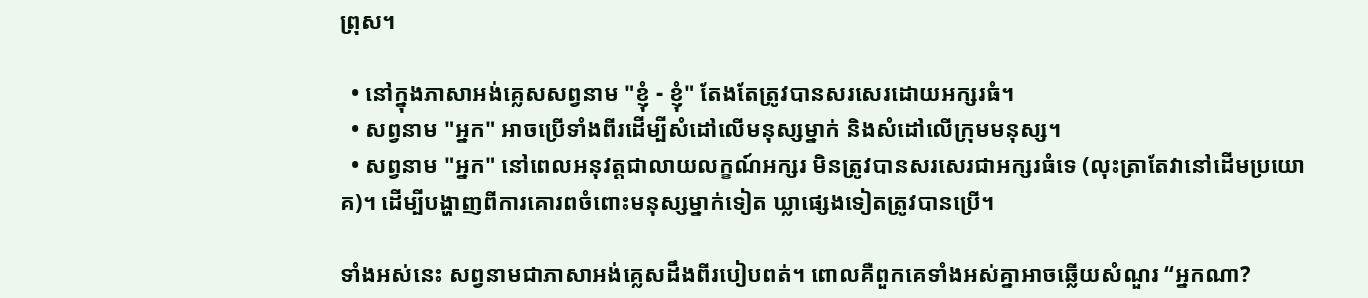ព្រុស។

  • នៅក្នុងភាសាអង់គ្លេសសព្វនាម "ខ្ញុំ - ខ្ញុំ" តែងតែត្រូវបានសរសេរដោយអក្សរធំ។
  • សព្វនាម "អ្នក" អាចប្រើទាំងពីរដើម្បីសំដៅលើមនុស្សម្នាក់ និងសំដៅលើក្រុមមនុស្ស។
  • សព្វនាម "អ្នក" នៅពេលអនុវត្តជាលាយលក្ខណ៍អក្សរ មិនត្រូវបានសរសេរជាអក្សរធំទេ (លុះត្រាតែវានៅដើមប្រយោគ)។ ដើម្បីបង្ហាញពីការគោរពចំពោះមនុស្សម្នាក់ទៀត ឃ្លាផ្សេងទៀតត្រូវបានប្រើ។

ទាំងអស់នេះ សព្វនាមជាភាសាអង់គ្លេសដឹងពីរបៀបពត់។ ពោលគឺពួកគេទាំងអស់គ្នាអាចឆ្លើយសំណួរ “អ្នកណា?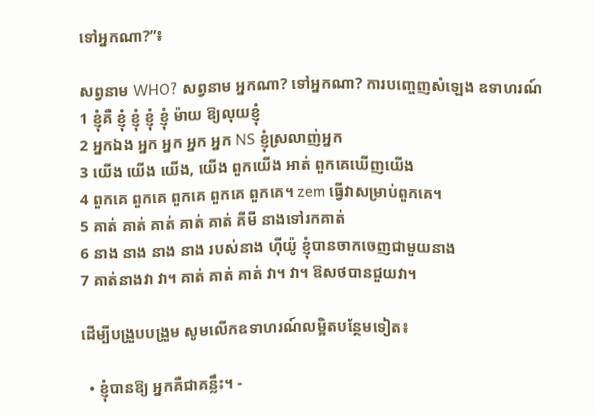ទៅអ្នកណា?”៖

សព្វនាម WHO? សព្វនាម អ្នកណា? ទៅអ្នកណា? ការបញ្ចេញសំឡេង ឧទាហរណ៍
1 ខ្ញុំគឺ ខ្ញុំ ខ្ញុំ ខ្ញុំ ខ្ញុំ ម៉ាយ ឱ្យលុយខ្ញុំ
2 អ្នកឯង អ្នក អ្នក អ្នក អ្នក NS ខ្ញុំស្រលាញ់អ្នក
3 យើង យើង យើង, យើង ពួកយើង អាត់ ពួកគេឃើញយើង
4 ពួកគេ ពួកគេ ពួកគេ ពួកគេ ពួកគេ។ zem ធ្វើវាសម្រាប់ពួកគេ។
5 គាត់ គាត់ គាត់ គាត់ គាត់ គីមី នាងទៅរកគាត់
6 នាង នាង នាង នាង របស់នាង ហ៊ីយ៉ូ ខ្ញុំបានចាកចេញជាមួយនាង
7 គាត់នាងវា វា។ គាត់ គាត់ គាត់ វា។ វា។ ឱសថបានជួយវា។

ដើម្បីបង្រួបបង្រួម សូមលើកឧទាហរណ៍លម្អិតបន្ថែមទៀត៖

  • ខ្ញុំបានឱ្យ អ្នកគឺជាគន្លឹះ។ -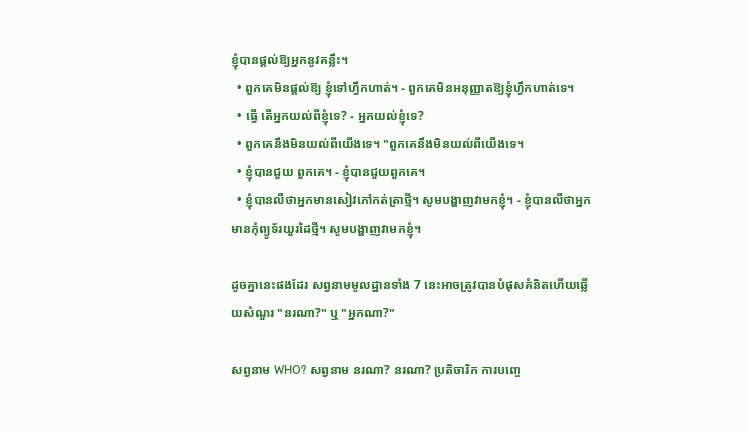ខ្ញុំបានផ្តល់ឱ្យអ្នកនូវគន្លឹះ។
  • ពួកគេមិនផ្តល់ឱ្យ ខ្ញុំទៅហ្វឹកហាត់។ - ពួកគេមិនអនុញ្ញាតឱ្យខ្ញុំហ្វឹកហាត់ទេ។
  • ធ្វើ តើអ្នកយល់ពីខ្ញុំទេ? - អ្នកយល់ខ្ញុំទេ?
  • ពួកគេនឹងមិនយល់ពីយើងទេ។ "ពួកគេនឹងមិនយល់ពីយើងទេ។
  • ខ្ញុំបានជួយ ពួកគេ។ - ខ្ញុំបានជួយពួកគេ។
  • ខ្ញុំបានលឺថាអ្នកមានសៀវភៅកត់ត្រាថ្មី។ សូមបង្ហាញវាមកខ្ញុំ។ - ខ្ញុំបានលឺថាអ្នកមានកុំព្យូទ័រយួរដៃថ្មី។ សូមបង្ហាញវាមកខ្ញុំ។

ដូចគ្នានេះផងដែរ សព្វនាមមូលដ្ឋានទាំង 7 នេះអាចត្រូវបានបំផុសគំនិតហើយឆ្លើយសំណួរ "នរណា?" ឬ "អ្នកណា?"

សព្វនាម WHO? សព្វនាម នរណា? នរណា? ប្រតិចារិក ការបញ្ចេ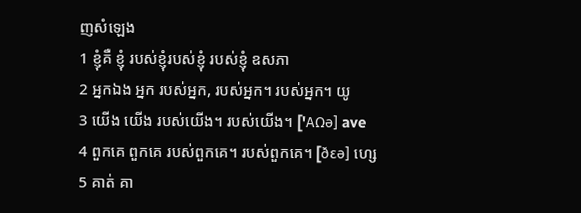ញសំឡេង
1 ខ្ញុំគឺ ខ្ញុំ របស់ខ្ញុំរបស់ខ្ញុំ របស់ខ្ញុំ ឧសភា
2 អ្នកឯង អ្នក របស់អ្នក, របស់អ្នក។ របស់អ្នក។ យូ
3 យើង យើង របស់យើង។ របស់យើង។ ['AΩə] ave
4 ពួកគេ ពួកគេ របស់ពួកគេ។ របស់ពួកគេ។ [ðεə] ហ្សេ
5 គាត់ គា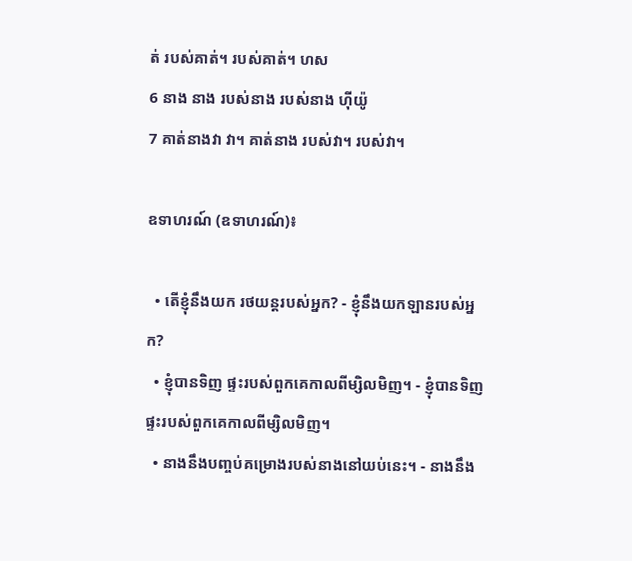ត់ របស់គាត់។ របស់គាត់។ ហស
6 នាង នាង របស់នាង របស់នាង ហ៊ីយ៉ូ
7 គាត់នាងវា វា។ គាត់នាង របស់វា។ របស់វា។

ឧទាហរណ៍ (ឧទាហរណ៍)៖

  • តើខ្ញុំនឹងយក រថយន្តរបស់អ្នក? - ខ្ញុំនឹងយកឡានរបស់អ្នក?
  • ខ្ញុំបានទិញ ផ្ទះរបស់ពួកគេកាលពីម្សិលមិញ។ - ខ្ញុំបានទិញផ្ទះរបស់ពួកគេកាលពីម្សិលមិញ។
  • នាងនឹងបញ្ចប់គម្រោងរបស់នាងនៅយប់នេះ។ - នាងនឹង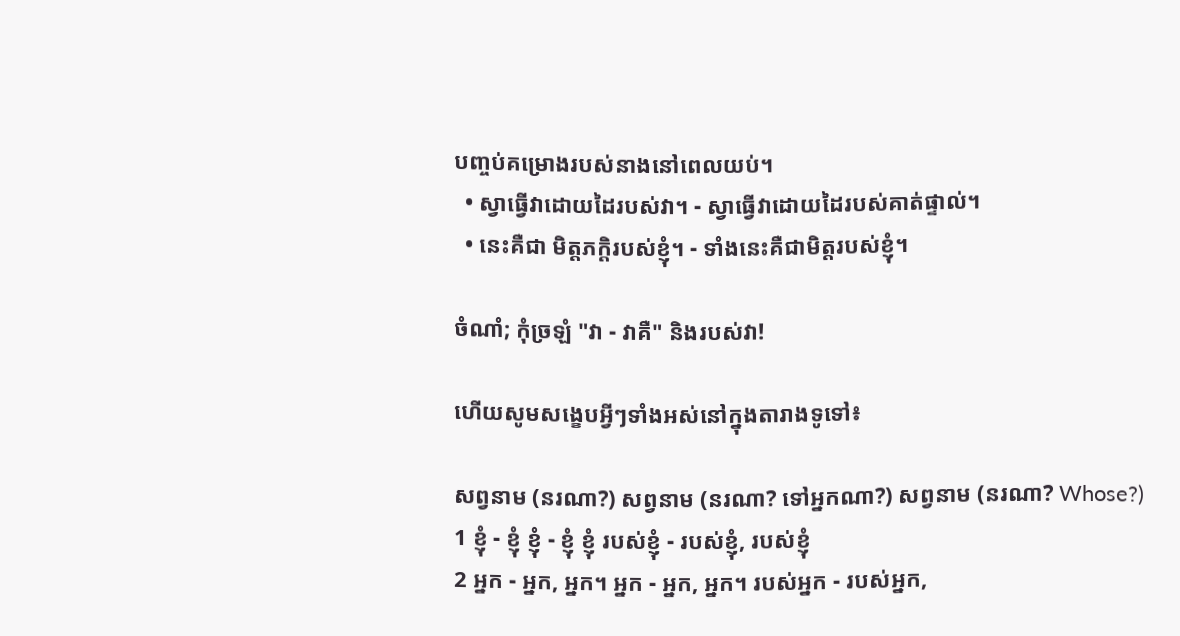បញ្ចប់គម្រោងរបស់នាងនៅពេលយប់។
  • ស្វាធ្វើវាដោយដៃរបស់វា។ - ស្វាធ្វើវាដោយដៃរបស់គាត់ផ្ទាល់។
  • នេះគឺជា មិត្តភក្តិរបស់ខ្ញុំ។ - ទាំងនេះគឺជាមិត្តរបស់ខ្ញុំ។

ចំណាំ; កុំច្រឡំ "វា - វាគឺ" និងរបស់វា!

ហើយសូមសង្ខេបអ្វីៗទាំងអស់នៅក្នុងតារាងទូទៅ៖

សព្វនាម (នរណា?) សព្វនាម (នរណា? ទៅអ្នកណា?) សព្វនាម (នរណា? Whose?)
1 ខ្ញុំ - ខ្ញុំ ខ្ញុំ - ខ្ញុំ ខ្ញុំ របស់ខ្ញុំ - របស់ខ្ញុំ, របស់ខ្ញុំ
2 អ្នក - អ្នក, អ្នក។ អ្នក - អ្នក, អ្នក។ របស់អ្នក - របស់អ្នក,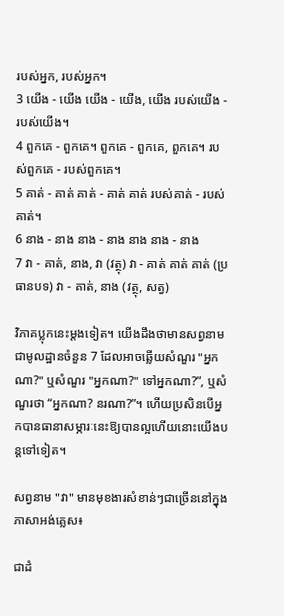របស់អ្នក, របស់អ្នក។
3 យើង - យើង យើង - យើង, យើង របស់យើង - របស់យើង។
4 ពួកគេ - ពួកគេ។ ពួកគេ - ពួកគេ, ពួកគេ។ របស់ពួកគេ - របស់ពួកគេ។
5 គាត់ - គាត់ គាត់ - គាត់ គាត់ របស់គាត់ - របស់គាត់។
6 នាង - នាង នាង - នាង នាង នាង - នាង
7 វា - គាត់, នាង, វា (វត្ថុ) វា - គាត់ គាត់ គាត់ (ប្រធានបទ) វា - គាត់, នាង (វត្ថុ, សត្វ)

វិភាគប្លុកនេះម្តងទៀត។ យើងដឹងថាមានសព្វនាមជាមូលដ្ឋានចំនួន 7 ដែលអាចឆ្លើយសំណួរ "អ្នកណា?" ឬសំណួរ "អ្នកណា?" ទៅអ្នកណា?”, ឬសំណួរថា “អ្នកណា? នរណា?”។ ហើយប្រសិនបើអ្នកបានធានាសម្ភារៈនេះឱ្យបានល្អហើយនោះយើងបន្តទៅទៀត។

សព្វនាម "វា" មានមុខងារសំខាន់ៗជាច្រើននៅក្នុងភាសាអង់គ្លេស៖

ជាដំ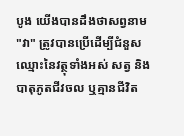បូង យើងបានដឹងថាសព្វនាម "វា" ត្រូវបានប្រើដើម្បីជំនួសឈ្មោះនៃវត្ថុទាំងអស់ សត្វ និងបាតុភូតជីវចល ឬគ្មានជីវិត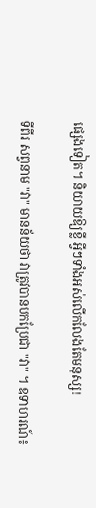ផ្សេងទៀត។ និយាយឱ្យខ្លី អ្វីៗទាំងអស់លើកលែងតែមនុស្ស!

ទីពីរ សព្វនាម "វា" មានន័យថា វាត្រូវបានបកប្រែជា "វា" ។ ឧទាហរណ៍៖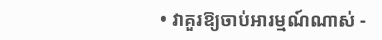• វាគួរឱ្យចាប់អារម្មណ៍ណាស់ -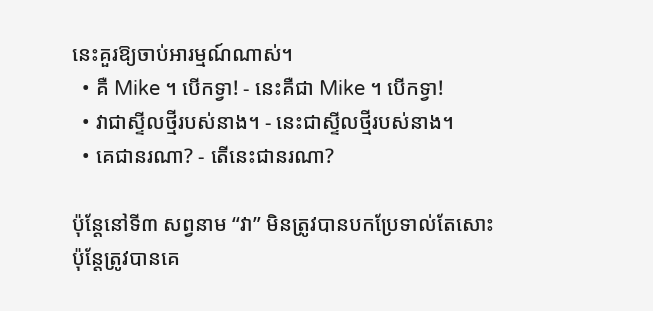នេះគួរឱ្យចាប់អារម្មណ៍ណាស់។
  • គឺ Mike ។ បើកទ្វា! - នេះគឺជា Mike ។ បើកទ្វា!
  • វាជាស្ទីលថ្មីរបស់នាង។ - នេះជាស្ទីលថ្មីរបស់នាង។
  • គេជានរណា? - តើនេះជានរណា?

ប៉ុន្តែនៅទី៣ សព្វនាម “វា” មិនត្រូវបានបកប្រែទាល់តែសោះ ប៉ុន្តែត្រូវបានគេ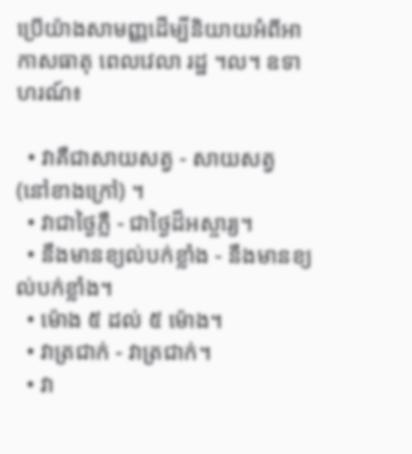ប្រើយ៉ាងសាមញ្ញដើម្បីនិយាយអំពីអាកាសធាតុ ពេលវេលា រដ្ឋ ។ល។ ឧទាហរណ៍៖

  • វាគឺជាសាយសត្វ - សាយសត្វ (នៅខាងក្រៅ) ។
  • វាជាថ្ងៃភ្លឺ - ជាថ្ងៃដ៏អស្ចារ្យ។
  • នឹងមានខ្យល់បក់ខ្លាំង - នឹងមានខ្យល់បក់ខ្លាំង។
  • ម៉ោង ៥ ដល់ ៥ ម៉ោង។
  • វាត្រជាក់ - វាត្រជាក់។
  • វា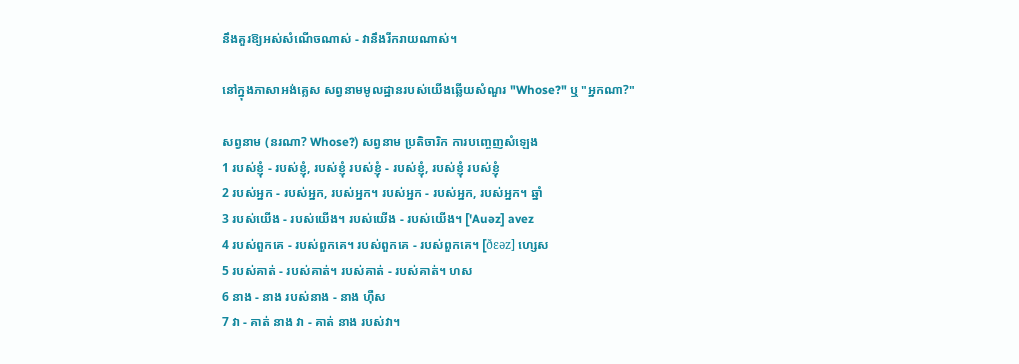នឹងគួរឱ្យអស់សំណើចណាស់ - វានឹងរីករាយណាស់។

នៅក្នុងភាសាអង់គ្លេស សព្វនាមមូលដ្ឋានរបស់យើងឆ្លើយសំណួរ "Whose?" ឬ "អ្នកណា?"

សព្វនាម (នរណា? Whose?) សព្វនាម ប្រតិចារិក ការបញ្ចេញសំឡេង
1 របស់ខ្ញុំ - របស់ខ្ញុំ, របស់ខ្ញុំ របស់ខ្ញុំ - របស់ខ្ញុំ, របស់ខ្ញុំ របស់ខ្ញុំ
2 របស់អ្នក - របស់អ្នក, របស់អ្នក។ របស់អ្នក - របស់អ្នក, របស់អ្នក។ ឆ្នាំ
3 របស់យើង - របស់យើង។ របស់យើង - របស់យើង។ ['Auəz] avez
4 របស់ពួកគេ - របស់ពួកគេ។ របស់ពួកគេ - របស់ពួកគេ។ [ðεəz] ហ្សេស
5 របស់គាត់ - របស់គាត់។ របស់គាត់ - របស់គាត់។ ហស
6 នាង - នាង របស់នាង - នាង ហ៊ឺស
7 វា - គាត់ នាង វា - គាត់ នាង របស់វា។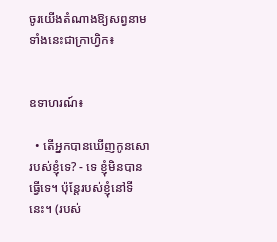ចូរយើងតំណាងឱ្យសព្វនាមទាំងនេះជាក្រាហ្វិក៖


ឧទាហរណ៍៖

  • តើអ្នកបានឃើញកូនសោរបស់ខ្ញុំទេ? - ទេ ខ្ញុំមិនបានធ្វើទេ។ ប៉ុន្តែរបស់ខ្ញុំនៅទីនេះ។ (របស់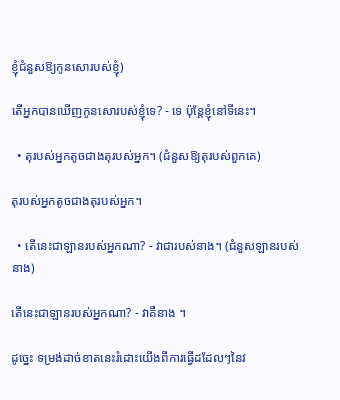ខ្ញុំជំនួសឱ្យកូនសោរបស់ខ្ញុំ)

តើអ្នកបានឃើញកូនសោរបស់ខ្ញុំទេ? - ទេ ប៉ុន្តែខ្ញុំនៅទីនេះ។

  • តុរបស់អ្នកតូចជាងតុរបស់អ្នក។ (ជំនួសឱ្យតុរបស់ពួកគេ)

តុរបស់អ្នកតូចជាងតុរបស់អ្នក។

  • តើនេះជាឡានរបស់អ្នកណា? - វាជារបស់នាង។ (ជំនួសឡានរបស់នាង)

តើនេះជាឡានរបស់អ្នកណា? - វាគឺនាង ។

ដូច្នេះ ទម្រង់ដាច់ខាតនេះរំដោះយើងពីការធ្វើដដែលៗនៃវ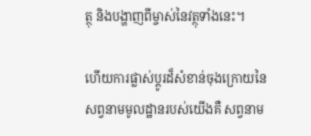ត្ថុ និងបង្ហាញពីម្ចាស់នៃវត្ថុទាំងនេះ។

ហើយការផ្លាស់ប្តូរដ៏សំខាន់ចុងក្រោយនៃសព្វនាមមូលដ្ឋានរបស់យើងគឺ សព្វនាម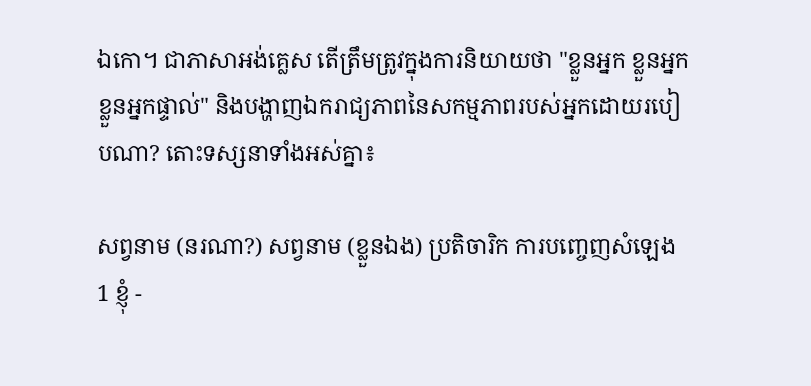ឯកោ។ ជាភាសាអង់គ្លេស តើត្រឹមត្រូវក្នុងការនិយាយថា "ខ្លួនអ្នក ខ្លួនអ្នក ខ្លួនអ្នកផ្ទាល់" និងបង្ហាញឯករាជ្យភាពនៃសកម្មភាពរបស់អ្នកដោយរបៀបណា? តោះទស្សនាទាំងអស់គ្នា៖

សព្វនាម (នរណា?) សព្វនាម (ខ្លួនឯង) ប្រតិចារិក ការបញ្ចេញសំឡេង
1 ខ្ញុំ -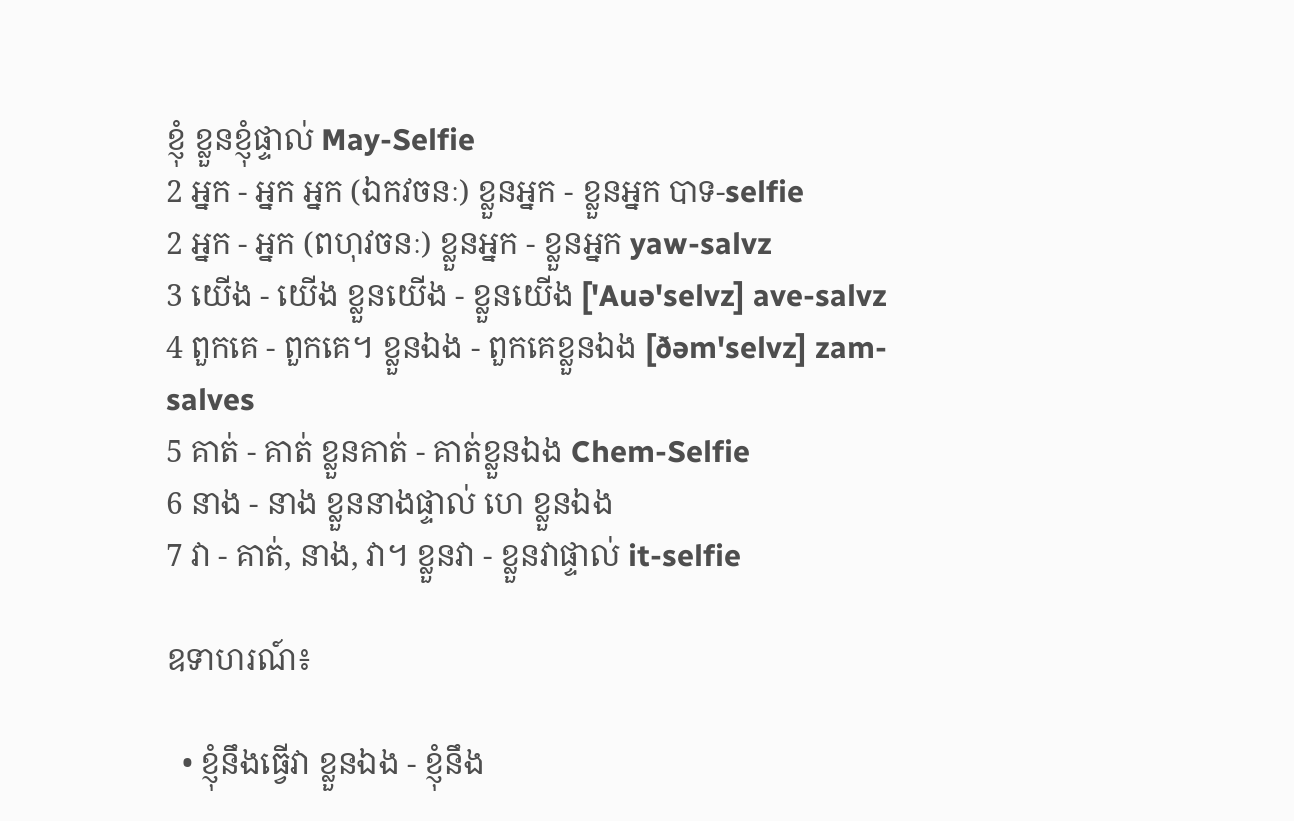ខ្ញុំ ខ្លួនខ្ញុំផ្ទាល់ May-Selfie
2 អ្នក - អ្នក អ្នក (ឯកវចនៈ) ខ្លួនអ្នក - ខ្លួនអ្នក បាទ-selfie
2 អ្នក - អ្នក (ពហុវចនៈ) ខ្លួនអ្នក - ខ្លួនអ្នក yaw-salvz
3 យើង - យើង ខ្លួនយើង - ខ្លួនយើង ['Auə'selvz] ave-salvz
4 ពួកគេ - ពួកគេ។ ខ្លួនឯង - ពួកគេខ្លួនឯង [ðəm'selvz] zam-salves
5 គាត់ - គាត់ ខ្លួនគាត់ - គាត់ខ្លួនឯង Chem-Selfie
6 នាង - នាង ខ្លួននាងផ្ទាល់ ហេ ខ្លួនឯង
7 វា - គាត់, នាង, វា។ ខ្លួនវា - ខ្លួនវាផ្ទាល់ it-selfie

ឧទាហរណ៍៖

  • ខ្ញុំនឹងធ្វើវា ខ្លួនឯង - ខ្ញុំនឹង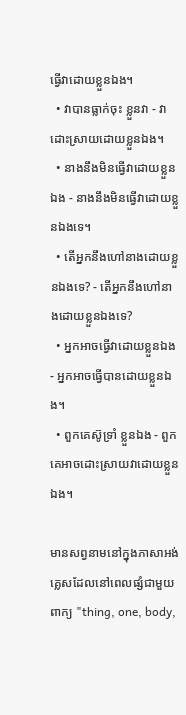ធ្វើវាដោយខ្លួនឯង។
  • វាបានធ្លាក់ចុះ ខ្លួនវា - វាដោះស្រាយដោយខ្លួនឯង។
  • នាងនឹងមិនធ្វើវាដោយខ្លួនឯង - នាងនឹងមិនធ្វើវាដោយខ្លួនឯងទេ។
  • តើអ្នកនឹងហៅនាងដោយខ្លួនឯងទេ? - តើអ្នកនឹងហៅនាងដោយខ្លួនឯងទេ?
  • អ្នកអាចធ្វើវាដោយខ្លួនឯង - អ្នកអាចធ្វើបានដោយខ្លួនឯង។
  • ពួកគេស៊ូទ្រាំ ខ្លួនឯង - ពួកគេអាចដោះស្រាយវាដោយខ្លួនឯង។

មានសព្វនាមនៅក្នុងភាសាអង់គ្លេសដែលនៅពេលផ្សំជាមួយពាក្យ "thing, one, body,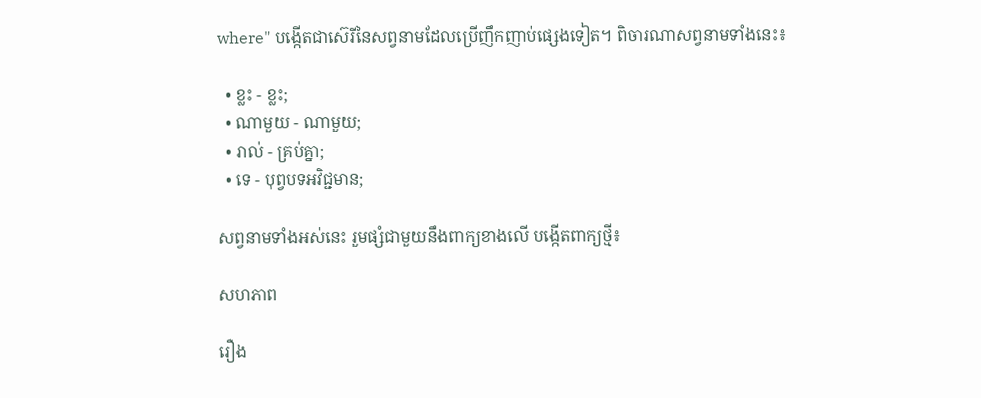where" បង្កើតជាស៊េរីនៃសព្វនាមដែលប្រើញឹកញាប់ផ្សេងទៀត។ ពិចារណាសព្វនាមទាំងនេះ៖

  • ខ្លះ - ខ្លះ;
  • ណាមួយ - ណាមួយ;
  • រាល់ - គ្រប់គ្នា;
  • ទេ - បុព្វបទអវិជ្ជមាន;

សព្វនាមទាំងអស់នេះ រួមផ្សំជាមួយនឹងពាក្យខាងលើ បង្កើតពាក្យថ្មី៖

សហភាព

រឿង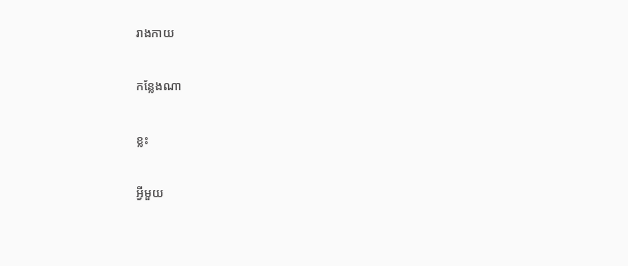រាងកាយ

កន្លែងណា

ខ្លះ

អ្វីមួយ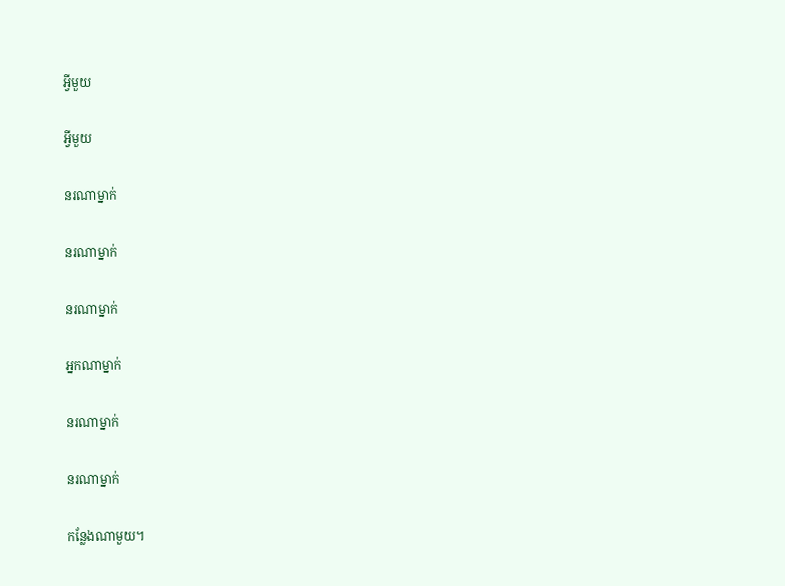អ្វីមួយ

អ្វីមួយ

នរណាម្នាក់

នរណាម្នាក់

នរណាម្នាក់

អ្នកណាម្នាក់

នរណាម្នាក់

នរណាម្នាក់

កន្លែងណាមួយ។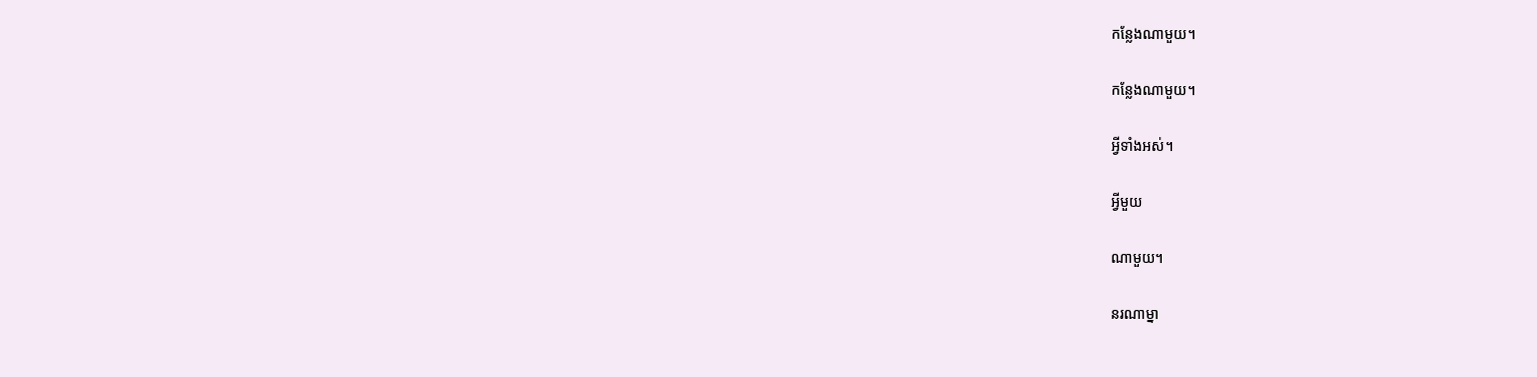កន្លែងណាមួយ។

កន្លែងណាមួយ។

អ្វីទាំងអស់។

អ្វីមួយ

ណាមួយ។

នរណាម្នា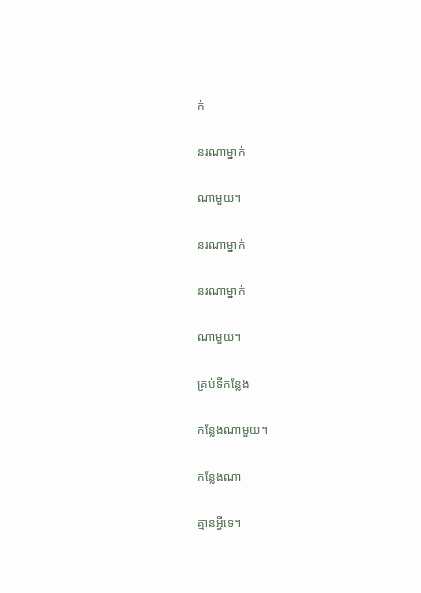ក់

នរណាម្នាក់

ណាមួយ។

នរណាម្នាក់

នរណាម្នាក់

ណាមួយ។

គ្រប់ទីកន្លែង

កន្លែងណាមួយ។

កន្លែងណា

គ្មានអ្វីទេ។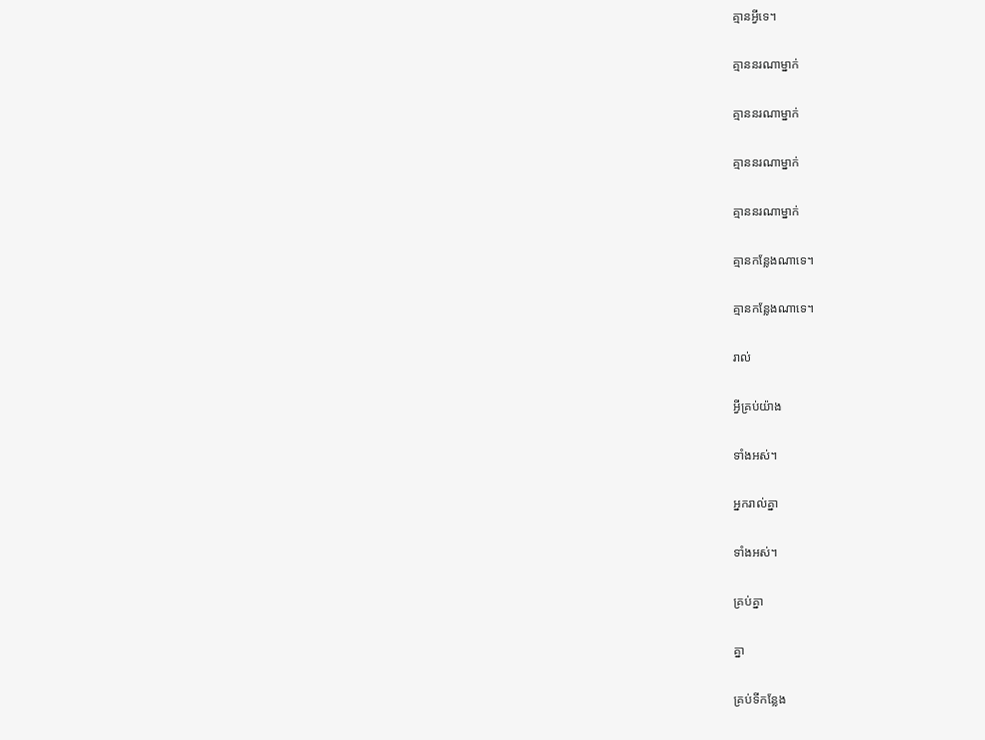គ្មានអ្វីទេ។

គ្មាននរណាម្នាក់

គ្មាននរណាម្នាក់

គ្មាននរណាម្នាក់

គ្មាននរណាម្នាក់

គ្មានកន្លែងណាទេ។

គ្មានកន្លែងណាទេ។

រាល់

អ្វីគ្រប់យ៉ាង

ទាំងអស់។

អ្នករាល់គ្នា

ទាំងអស់។

គ្រប់គ្នា

គ្នា

គ្រប់ទីកន្លែង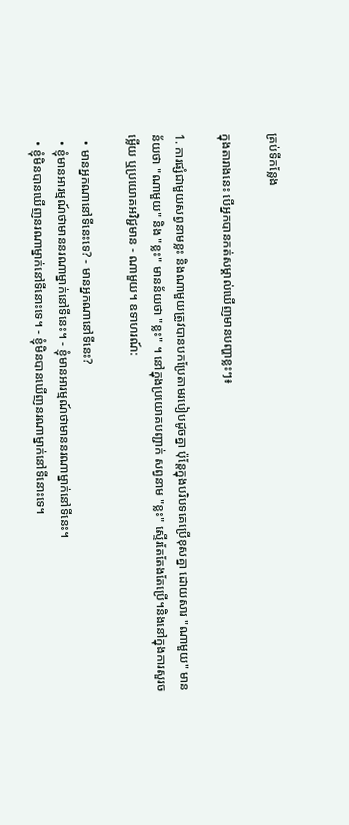គ្រប់ទីកន្លែង

ក្នុងតារាងនេះ បើអ្នកបានកត់សម្គាល់ឃើញមានបញ្ហាខ្លះៗ៖

1. ការផ្សំជាមួយសព្វនាមខ្លះ និងណាមួយត្រូវបានបកប្រែតាមរបៀបដូចគ្នា ប៉ុន្តែក្នុងបរិបទគេប្រើខុសគ្នា ដោយសារ "ណាមួយ" មានន័យថា "ណាមួយ" និង "ខ្លះ" មានន័យថា "ខ្លះ" ។ នៅក្នុងប្រយោគបញ្ជាក់ សព្វនាម "ខ្លះ" ស្ទើរតែតែងតែប្រើ។និងនៅក្នុងការសួរចម្លើយ ឬប្រយោគអវិជ្ជមាន - ណាមួយ។ ឧទាហរណ៍:

  • មានអ្នកណានៅទីនេះទេ? - មានអ្នកណានៅទីនេះ?
  • ខ្ញុំមានអារម្មណ៍ថាមាននរណាម្នាក់នៅទីនេះ។ - ខ្ញុំមានអារម្មណ៍ថាមាននរណាម្នាក់នៅទីនេះ។
  • ខ្ញុំមិនបានឃើញនរណាម្នាក់នៅទីនោះទេ។ - ខ្ញុំមិនបានឃើញនរណាម្នាក់នៅទីនោះទេ។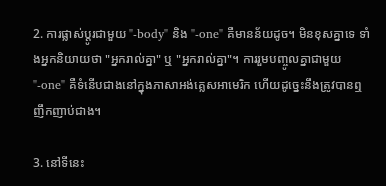2. ការផ្លាស់ប្តូរជាមួយ "-body" និង "-one" គឺមានន័យដូច។ មិនខុសគ្នាទេ ទាំងអ្នកនិយាយថា "អ្នករាល់គ្នា" ឬ "អ្នករាល់គ្នា"។ ការរួមបញ្ចូលគ្នាជាមួយ "-one" គឺទំនើបជាងនៅក្នុងភាសាអង់គ្លេសអាមេរិក ហើយដូច្នេះនឹងត្រូវបានឮញឹកញាប់ជាង។

3. នៅទីនេះ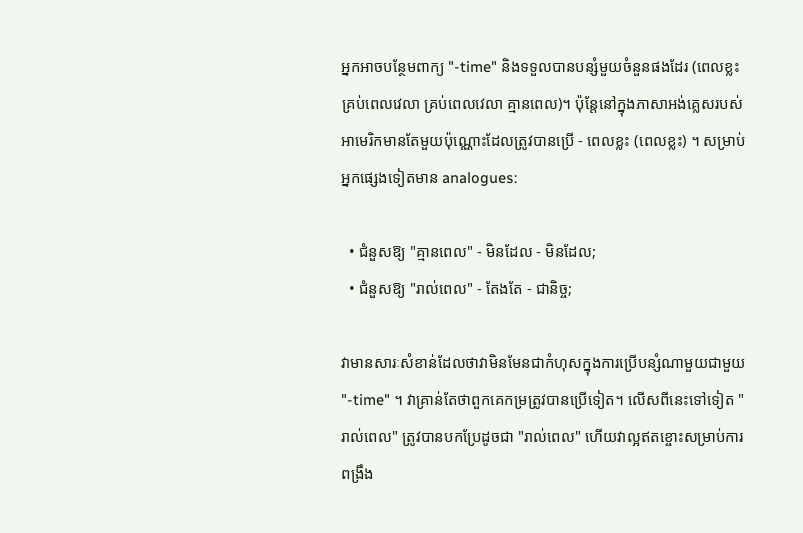អ្នកអាចបន្ថែមពាក្យ "-time" និងទទួលបានបន្សំមួយចំនួនផងដែរ (ពេលខ្លះ គ្រប់ពេលវេលា គ្រប់ពេលវេលា គ្មានពេល)។ ប៉ុន្តែនៅក្នុងភាសាអង់គ្លេសរបស់អាមេរិកមានតែមួយប៉ុណ្ណោះដែលត្រូវបានប្រើ - ពេលខ្លះ (ពេលខ្លះ) ។ សម្រាប់អ្នកផ្សេងទៀតមាន analogues:

  • ជំនួសឱ្យ "គ្មានពេល" - មិនដែល - មិនដែល;
  • ជំនួសឱ្យ "រាល់ពេល" - តែងតែ - ជានិច្ច;

វាមានសារៈសំខាន់ដែលថាវាមិនមែនជាកំហុសក្នុងការប្រើបន្សំណាមួយជាមួយ "-time" ។ វាគ្រាន់តែថាពួកគេកម្រត្រូវបានប្រើទៀត។ លើសពីនេះទៅទៀត "រាល់ពេល" ត្រូវបានបកប្រែដូចជា "រាល់ពេល" ហើយវាល្អឥតខ្ចោះសម្រាប់ការពង្រឹង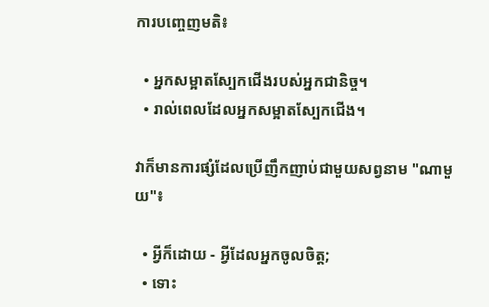ការបញ្ចេញមតិ៖

  • អ្នកសម្អាតស្បែកជើងរបស់អ្នកជានិច្ច។
  • រាល់ពេលដែលអ្នកសម្អាតស្បែកជើង។

វាក៏មានការផ្សំដែលប្រើញឹកញាប់ជាមួយសព្វនាម "ណាមួយ"៖

  • អ្វីក៏ដោយ - អ្វីដែលអ្នកចូលចិត្ត;
  • ទោះ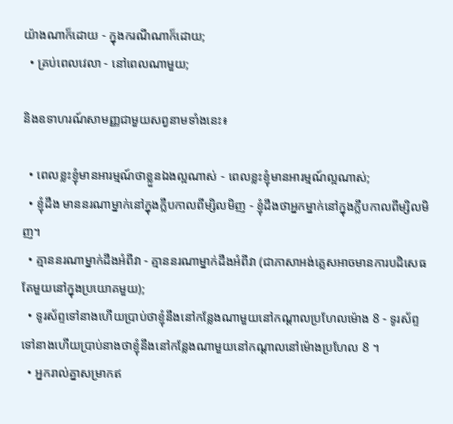យ៉ាងណាក៏ដោយ - ក្នុងករណីណាក៏ដោយ;
  • គ្រប់ពេលវេលា - នៅពេលណាមួយ;

និងឧទាហរណ៍សាមញ្ញជាមួយសព្វនាមទាំងនេះ៖

  • ពេលខ្លះខ្ញុំមានអារម្មណ៍ថាខ្លួនឯងល្អណាស់ - ពេលខ្លះខ្ញុំមានអារម្មណ៍ល្អណាស់;
  • ខ្ញុំដឹង មាននរណាម្នាក់នៅក្នុងក្លឹបកាលពីម្សិលមិញ - ខ្ញុំដឹងថាអ្នកម្នាក់នៅក្នុងក្លឹបកាលពីម្សិលមិញ។
  • គ្មាននរណាម្នាក់ដឹងអំពីវា - គ្មាននរណាម្នាក់ដឹងអំពីវា (ជាភាសាអង់គ្លេសអាចមានការបដិសេធតែមួយនៅក្នុងប្រយោគមួយ);
  • ទូរស័ព្ទទៅនាងហើយប្រាប់ថាខ្ញុំនឹងនៅកន្លែងណាមួយនៅកណ្តាលប្រហែលម៉ោង 8 - ទូរស័ព្ទទៅនាងហើយប្រាប់នាងថាខ្ញុំនឹងនៅកន្លែងណាមួយនៅកណ្តាលនៅម៉ោងប្រហែល 8 ។
  • អ្នករាល់គ្នាសម្រាកឥ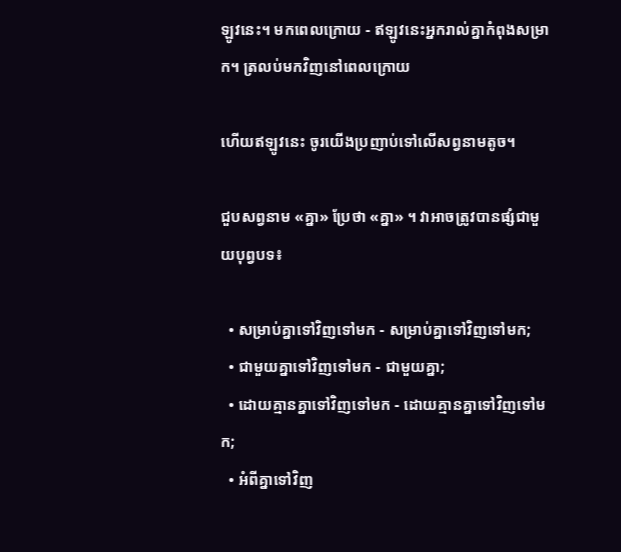ឡូវនេះ។ មកពេលក្រោយ - ឥឡូវនេះអ្នករាល់គ្នាកំពុងសម្រាក។ ត្រលប់មកវិញនៅពេលក្រោយ

ហើយឥឡូវនេះ ចូរយើងប្រញាប់ទៅលើសព្វនាមតូច។

ជួបសព្វនាម «គ្នា» ប្រែថា «គ្នា» ។ វាអាចត្រូវបានផ្សំជាមួយបុព្វបទ៖

  • សម្រាប់គ្នាទៅវិញទៅមក - សម្រាប់គ្នាទៅវិញទៅមក;
  • ជាមួយគ្នាទៅវិញទៅមក - ជាមួយគ្នា;
  • ដោយគ្មានគ្នាទៅវិញទៅមក - ដោយគ្មានគ្នាទៅវិញទៅមក;
  • អំពីគ្នាទៅវិញ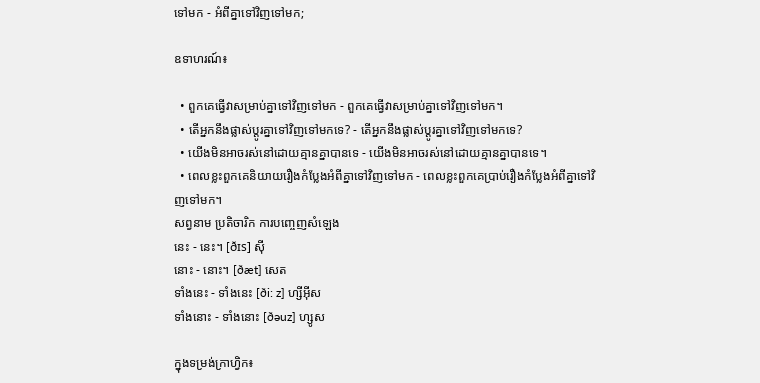ទៅមក - អំពីគ្នាទៅវិញទៅមក;

ឧទាហរណ៍៖

  • ពួកគេធ្វើវាសម្រាប់គ្នាទៅវិញទៅមក - ពួកគេធ្វើវាសម្រាប់គ្នាទៅវិញទៅមក។
  • តើអ្នកនឹងផ្លាស់ប្តូរគ្នាទៅវិញទៅមកទេ? - តើអ្នកនឹងផ្លាស់ប្តូរគ្នាទៅវិញទៅមកទេ?
  • យើងមិនអាចរស់នៅដោយគ្មានគ្នាបានទេ - យើងមិនអាចរស់នៅដោយគ្មានគ្នាបានទេ។
  • ពេលខ្លះពួកគេនិយាយរឿងកំប្លែងអំពីគ្នាទៅវិញទៅមក - ពេលខ្លះពួកគេប្រាប់រឿងកំប្លែងអំពីគ្នាទៅវិញទៅមក។
សព្វនាម ប្រតិចារិក ការបញ្ចេញសំឡេង
នេះ - នេះ។ [ðɪs] ស៊ី
នោះ - នោះ។ [ðæt] សេត
ទាំងនេះ - ទាំងនេះ [ði: z] ហ្សីអ៊ីស
ទាំងនោះ - ទាំងនោះ [ðəuz] ហ្សូស

ក្នុងទម្រង់ក្រាហ្វិក៖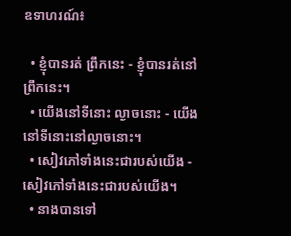ឧទាហរណ៍៖

  • ខ្ញុំបានរត់ ព្រឹកនេះ - ខ្ញុំបានរត់នៅព្រឹកនេះ។
  • យើងនៅទីនោះ ល្ងាចនោះ - យើងនៅទីនោះនៅល្ងាចនោះ។
  • សៀវភៅទាំងនេះជារបស់យើង - សៀវភៅទាំងនេះជារបស់យើង។
  • នាងបានទៅ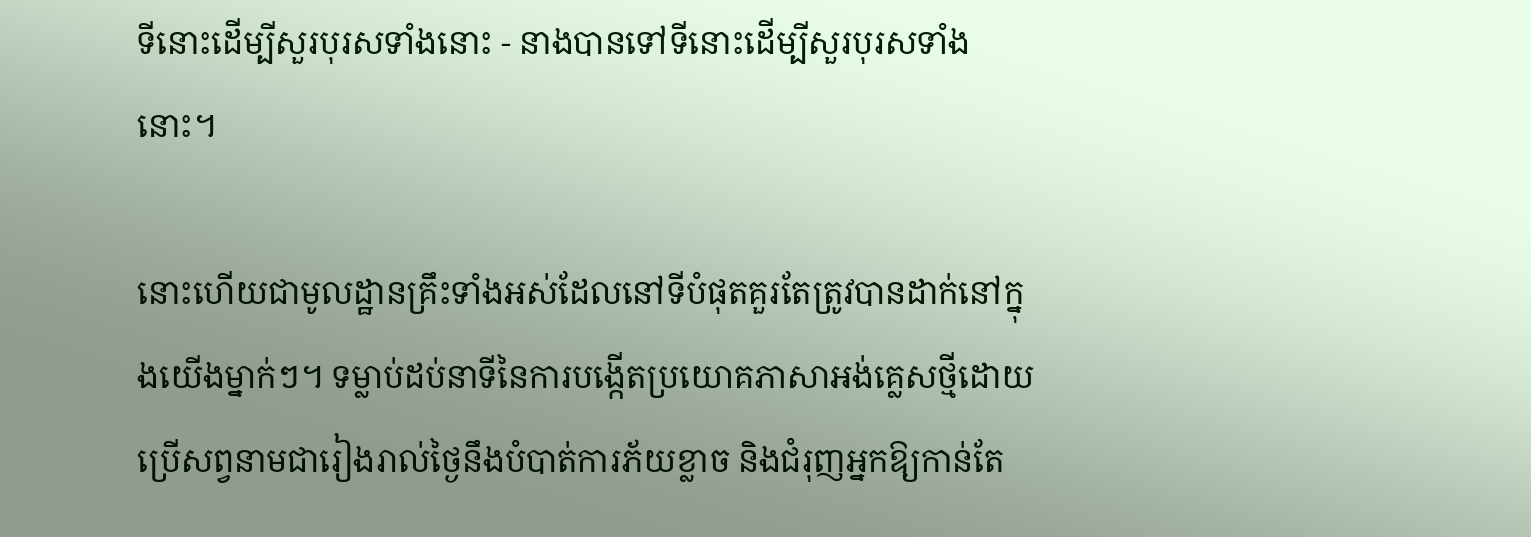ទីនោះដើម្បីសួរបុរសទាំងនោះ - នាងបានទៅទីនោះដើម្បីសួរបុរសទាំងនោះ។

នោះហើយជាមូលដ្ឋានគ្រឹះទាំងអស់ដែលនៅទីបំផុតគួរតែត្រូវបានដាក់នៅក្នុងយើងម្នាក់ៗ។ ទម្លាប់ដប់នាទីនៃការបង្កើតប្រយោគភាសាអង់គ្លេសថ្មីដោយប្រើសព្វនាមជារៀងរាល់ថ្ងៃនឹងបំបាត់ការភ័យខ្លាច និងជំរុញអ្នកឱ្យកាន់តែ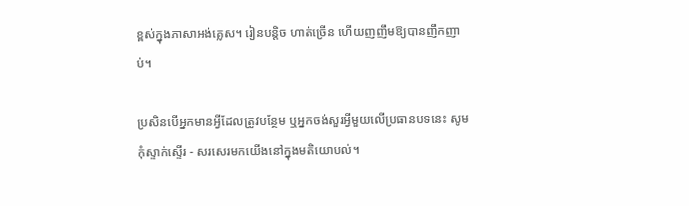ខ្ពស់ក្នុងភាសាអង់គ្លេស។ រៀនបន្តិច ហាត់ច្រើន ហើយញញឹមឱ្យបានញឹកញាប់។

ប្រសិនបើអ្នកមានអ្វីដែលត្រូវបន្ថែម ឬអ្នកចង់សួរអ្វីមួយលើប្រធានបទនេះ សូមកុំស្ទាក់ស្ទើរ - សរសេរមកយើងនៅក្នុងមតិយោបល់។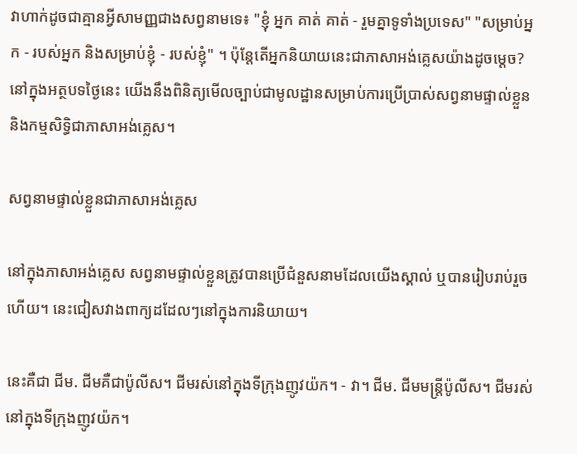វាហាក់ដូចជាគ្មានអ្វីសាមញ្ញជាងសព្វនាមទេ៖ "ខ្ញុំ អ្នក គាត់ គាត់ - រួមគ្នាទូទាំងប្រទេស" "សម្រាប់អ្នក - របស់អ្នក និងសម្រាប់ខ្ញុំ - របស់ខ្ញុំ" ។ ប៉ុន្តែតើអ្នកនិយាយនេះជាភាសាអង់គ្លេសយ៉ាងដូចម្តេច? នៅក្នុងអត្ថបទថ្ងៃនេះ យើងនឹងពិនិត្យមើលច្បាប់ជាមូលដ្ឋានសម្រាប់ការប្រើប្រាស់សព្វនាមផ្ទាល់ខ្លួន និងកម្មសិទ្ធិជាភាសាអង់គ្លេស។

សព្វនាមផ្ទាល់ខ្លួនជាភាសាអង់គ្លេស

នៅក្នុងភាសាអង់គ្លេស សព្វនាមផ្ទាល់ខ្លួនត្រូវបានប្រើជំនួសនាមដែលយើងស្គាល់ ឬបានរៀបរាប់រួចហើយ។ នេះជៀសវាងពាក្យដដែលៗនៅក្នុងការនិយាយ។

នេះគឺជា ជីម. ជីមគឺជាប៉ូលីស។ ជីមរស់នៅក្នុងទីក្រុងញូវយ៉ក។ - វា។ ជីម. ជីមមន្ត្រីប៉ូលីស។ ជីមរស់នៅក្នុងទីក្រុងញូវយ៉ក។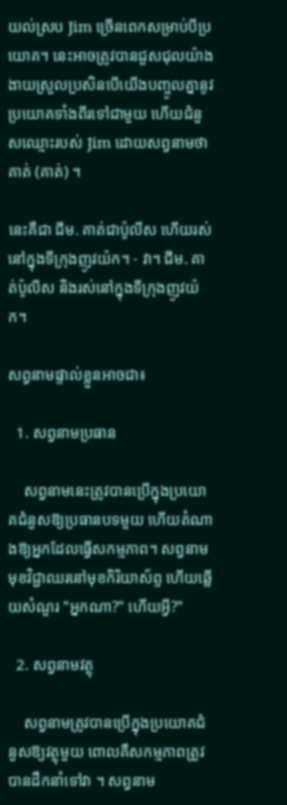យល់ស្រប Jim ច្រើនពេកសម្រាប់បីប្រយោគ។ នេះអាចត្រូវបានជួសជុលយ៉ាងងាយស្រួលប្រសិនបើយើងបញ្ចូលគ្នានូវប្រយោគទាំងពីរទៅជាមួយ ហើយជំនួសឈ្មោះរបស់ Jim ដោយសព្វនាមថា គាត់ (គាត់) ។

នេះគឺជា ជីម. គាត់ជាប៉ូលីស ហើយរស់នៅក្នុងទីក្រុងញូវយ៉ក។ - វា។ ជីម. គាត់ប៉ូលីស និងរស់នៅក្នុងទីក្រុងញូវយ៉ក។

សព្វនាមផ្ទាល់ខ្លួនអាចជា៖

  1. សព្វនាមប្រធាន

    សព្វនាមនេះត្រូវបានប្រើក្នុងប្រយោគជំនួសឱ្យប្រធានបទមួយ ហើយតំណាងឱ្យអ្នកដែលធ្វើសកម្មភាព។ សព្វនាមមុខវិជ្ជាឈរនៅមុខកិរិយាស័ព្ទ ហើយឆ្លើយសំណួរ "អ្នកណា?" ហើយអ្វី?"

  2. សព្វនាមវត្ថុ

    សព្វនាមត្រូវបានប្រើក្នុងប្រយោគជំនួសឱ្យវត្ថុមួយ ពោលគឺសកម្មភាពត្រូវបានដឹកនាំទៅវា ។ សព្វនាម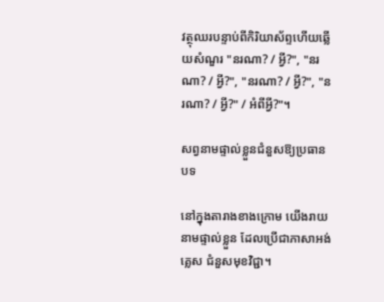វត្ថុឈរបន្ទាប់ពីកិរិយាស័ព្ទហើយឆ្លើយសំណួរ "នរណា? / អ្វី?", "នរណា? / អ្វី?", "នរណា? / អ្វី?", "នរណា? / អ្វី?" / អំពីអ្វី?"។

សព្វនាមផ្ទាល់ខ្លួនជំនួសឱ្យប្រធានបទ

នៅក្នុងតារាងខាងក្រោម យើងរាយនាមផ្ទាល់ខ្លួន ដែលប្រើជាភាសាអង់គ្លេស ជំនួសមុខវិជ្ជា។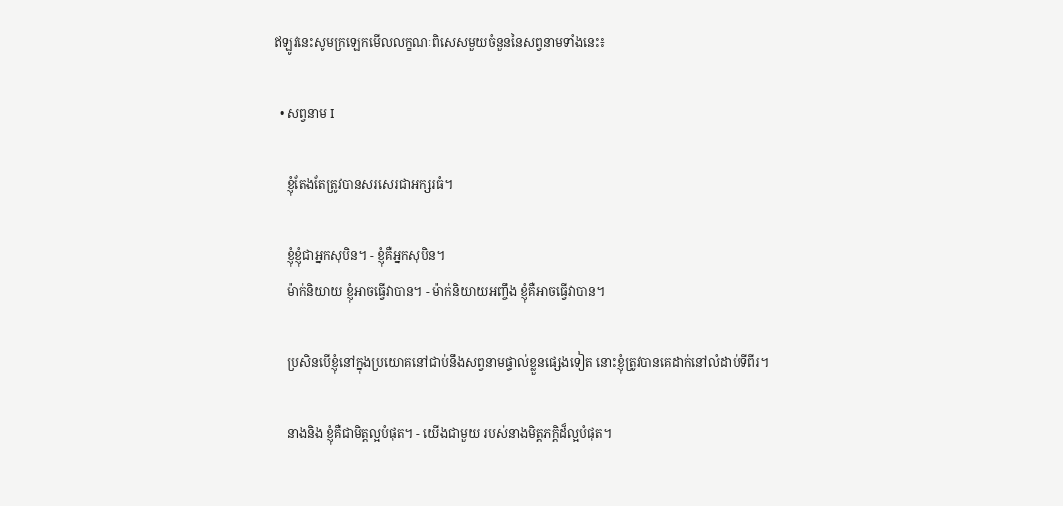ឥឡូវនេះសូមក្រឡេកមើលលក្ខណៈពិសេសមួយចំនួននៃសព្វនាមទាំងនេះ៖

  • សព្វនាម I

    ខ្ញុំតែងតែត្រូវបានសរសេរជាអក្សរធំ។

    ខ្ញុំខ្ញុំជាអ្នកសុបិន។ - ខ្ញុំគឺអ្នកសុបិន។
    ម៉ាក់និយាយ ខ្ញុំអាចធ្វើវាបាន។ - ម៉ាក់និយាយអញ្ចឹង ខ្ញុំគឺអាចធ្វើវាបាន។

    ប្រសិនបើខ្ញុំនៅក្នុងប្រយោគនៅជាប់នឹងសព្វនាមផ្ទាល់ខ្លួនផ្សេងទៀត នោះខ្ញុំត្រូវបានគេដាក់នៅលំដាប់ទីពីរ។

    នាងនិង ខ្ញុំគឺជាមិត្តល្អបំផុត។ - យើងជាមួយ របស់នាងមិត្តភក្តិដ៏ល្អបំផុត។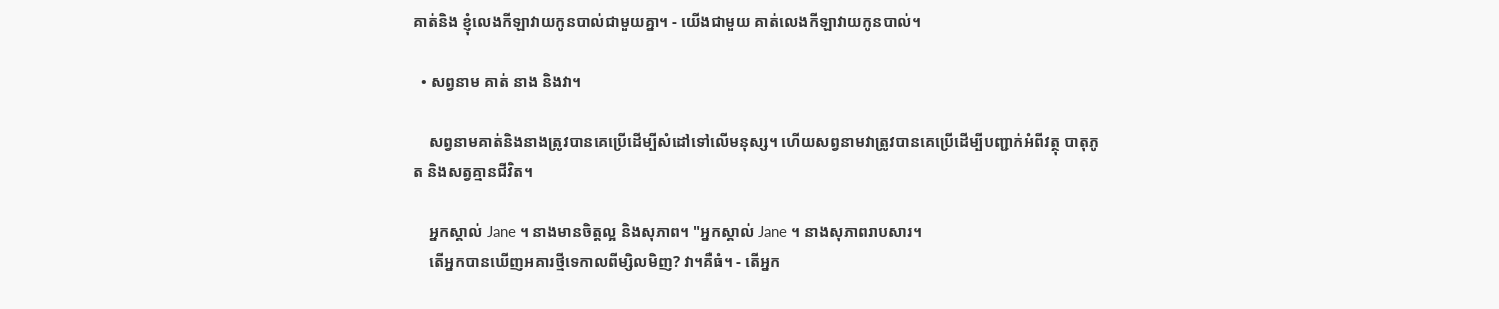គាត់និង ខ្ញុំលេងកីឡាវាយកូនបាល់ជាមួយគ្នា។ - យើងជាមួយ គាត់លេងកីឡាវាយកូនបាល់។

  • សព្វនាម គាត់ នាង និងវា។

    សព្វនាមគាត់និងនាងត្រូវបានគេប្រើដើម្បីសំដៅទៅលើមនុស្ស។ ហើយសព្វនាមវាត្រូវបានគេប្រើដើម្បីបញ្ជាក់អំពីវត្ថុ បាតុភូត និងសត្វគ្មានជីវិត។

    អ្នកស្គាល់ Jane ។ នាងមានចិត្តល្អ និងសុភាព។ "អ្នកស្គាល់ Jane ។ នាងសុភាពរាបសារ។
    តើអ្នកបានឃើញអគារថ្មីទេកាលពីម្សិលមិញ? វា។គឺធំ។ - តើអ្នក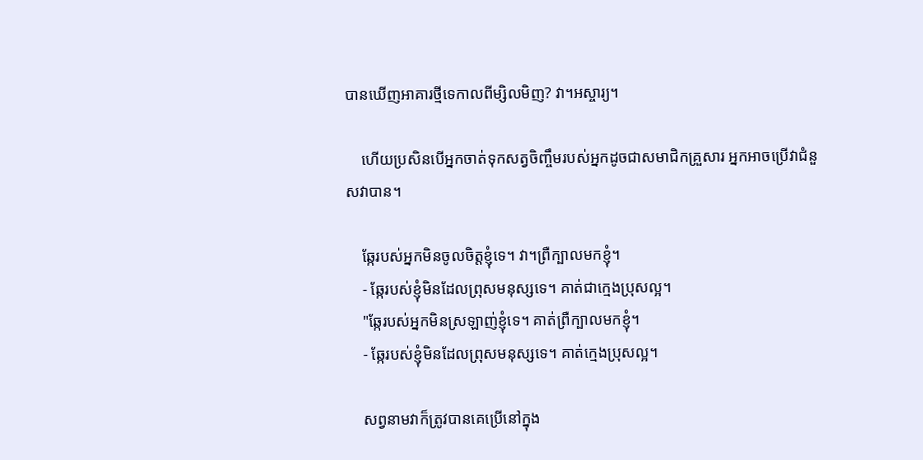បានឃើញអាគារថ្មីទេកាលពីម្សិលមិញ? វា។អស្ចារ្យ។

    ហើយប្រសិនបើអ្នកចាត់ទុកសត្វចិញ្ចឹមរបស់អ្នកដូចជាសមាជិកគ្រួសារ អ្នកអាចប្រើវាជំនួសវាបាន។

    ឆ្កែរបស់អ្នកមិនចូលចិត្តខ្ញុំទេ។ វា។ព្រឺក្បាលមកខ្ញុំ។
    - ឆ្កែរបស់ខ្ញុំមិនដែលព្រុសមនុស្សទេ។ គាត់ជាក្មេងប្រុសល្អ។
    "ឆ្កែរបស់អ្នកមិនស្រឡាញ់ខ្ញុំទេ។ គាត់ព្រឺក្បាលមកខ្ញុំ។
    - ឆ្កែរបស់ខ្ញុំមិនដែលព្រុសមនុស្សទេ។ គាត់ក្មេងប្រុសល្អ។

    សព្វនាមវាក៏ត្រូវបានគេប្រើនៅក្នុង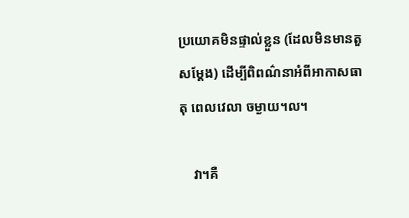ប្រយោគមិនផ្ទាល់ខ្លួន (ដែលមិនមានតួសម្តែង) ដើម្បីពិពណ៌នាអំពីអាកាសធាតុ ពេលវេលា ចម្ងាយ។ល។

    វា។គឺ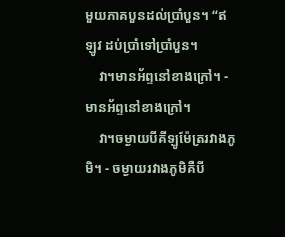មួយភាគបួនដល់ប្រាំបួន។ “ឥឡូវ ដប់ប្រាំទៅប្រាំបួន។
    វា។មានអ័ព្ទនៅខាងក្រៅ។ - មានអ័ព្ទនៅខាងក្រៅ។
    វា។ចម្ងាយបីគីឡូម៉ែត្ររវាងភូមិ។ - ចម្ងាយរវាងភូមិគឺបី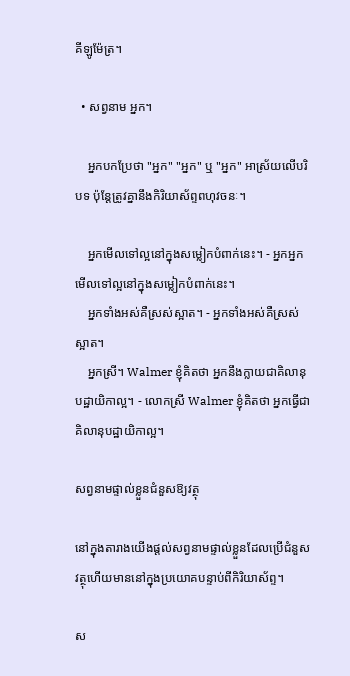គីឡូម៉ែត្រ។

  • សព្វនាម អ្នក។

    អ្នកបកប្រែថា "អ្នក" "អ្នក" ឬ "អ្នក" អាស្រ័យលើបរិបទ ប៉ុន្តែត្រូវគ្នានឹងកិរិយាស័ព្ទពហុវចនៈ។

    អ្នកមើលទៅល្អនៅក្នុងសម្លៀកបំពាក់នេះ។ - អ្នកអ្នកមើលទៅល្អនៅក្នុងសម្លៀកបំពាក់នេះ។
    អ្នកទាំងអស់គឺស្រស់ស្អាត។ - អ្នកទាំងអស់គឺស្រស់ស្អាត។
    អ្នកស្រី។ Walmer ខ្ញុំគិតថា អ្នកនឹងក្លាយជាគិលានុបដ្ឋាយិកាល្អ។ - លោកស្រី Walmer ខ្ញុំគិតថា អ្នកធ្វើជាគិលានុបដ្ឋាយិកាល្អ។

សព្វនាមផ្ទាល់ខ្លួនជំនួសឱ្យវត្ថុ

នៅក្នុងតារាងយើងផ្តល់សព្វនាមផ្ទាល់ខ្លួនដែលប្រើជំនួសវត្ថុហើយមាននៅក្នុងប្រយោគបន្ទាប់ពីកិរិយាស័ព្ទ។

ស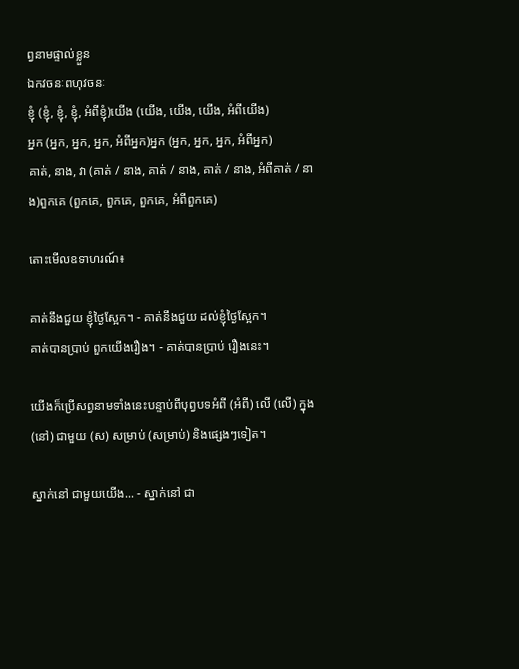ព្វនាមផ្ទាល់ខ្លួន
ឯកវចនៈពហុវចនៈ
ខ្ញុំ (ខ្ញុំ, ខ្ញុំ, ខ្ញុំ, អំពីខ្ញុំ)យើង (យើង, យើង, យើង, អំពីយើង)
អ្នក (អ្នក, អ្នក, អ្នក, អំពីអ្នក)អ្នក (អ្នក, អ្នក, អ្នក, អំពីអ្នក)
គាត់, នាង, វា (គាត់ / នាង, គាត់ / នាង, គាត់ / នាង, អំពីគាត់ / នាង)ពួកគេ (ពួកគេ, ពួកគេ, ពួកគេ, អំពីពួកគេ)

តោះមើលឧទាហរណ៍៖

គាត់នឹងជួយ ខ្ញុំថ្ងៃស្អែក។ - គាត់នឹងជួយ ដល់ខ្ញុំថ្ងៃស្អែក។
គាត់បានប្រាប់ ពួកយើងរឿង។ - គាត់បានប្រាប់ រឿងនេះ។

យើងក៏ប្រើសព្វនាមទាំងនេះបន្ទាប់ពីបុព្វបទអំពី (អំពី) លើ (លើ) ក្នុង (នៅ) ជាមួយ (ស) សម្រាប់ (សម្រាប់) និងផ្សេងៗទៀត។

ស្នាក់នៅ ជាមួយយើង... - ស្នាក់នៅ ជា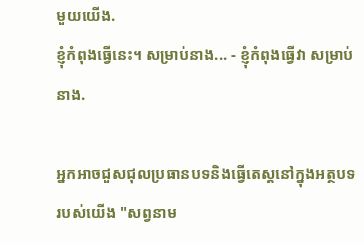មួយយើង.
ខ្ញុំកំពុងធ្វើនេះ។ សម្រាប់នាង... - ខ្ញុំកំពុងធ្វើវា សម្រាប់នាង.

អ្នកអាចជួសជុលប្រធានបទនិងធ្វើតេស្តនៅក្នុងអត្ថបទរបស់យើង "សព្វនាម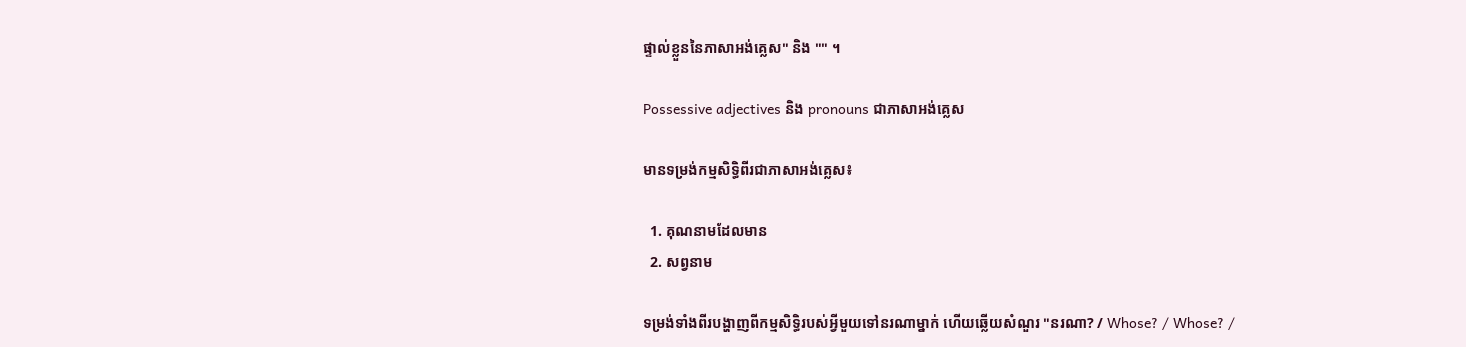ផ្ទាល់ខ្លួននៃភាសាអង់គ្លេស" និង "" ។

Possessive adjectives និង pronouns ជាភាសាអង់គ្លេស

មានទម្រង់កម្មសិទ្ធិពីរជាភាសាអង់គ្លេស៖

  1. គុណនាមដែលមាន
  2. សព្វនាម

ទម្រង់ទាំងពីរបង្ហាញពីកម្មសិទ្ធិរបស់អ្វីមួយទៅនរណាម្នាក់ ហើយឆ្លើយសំណួរ "នរណា? / Whose? / Whose? /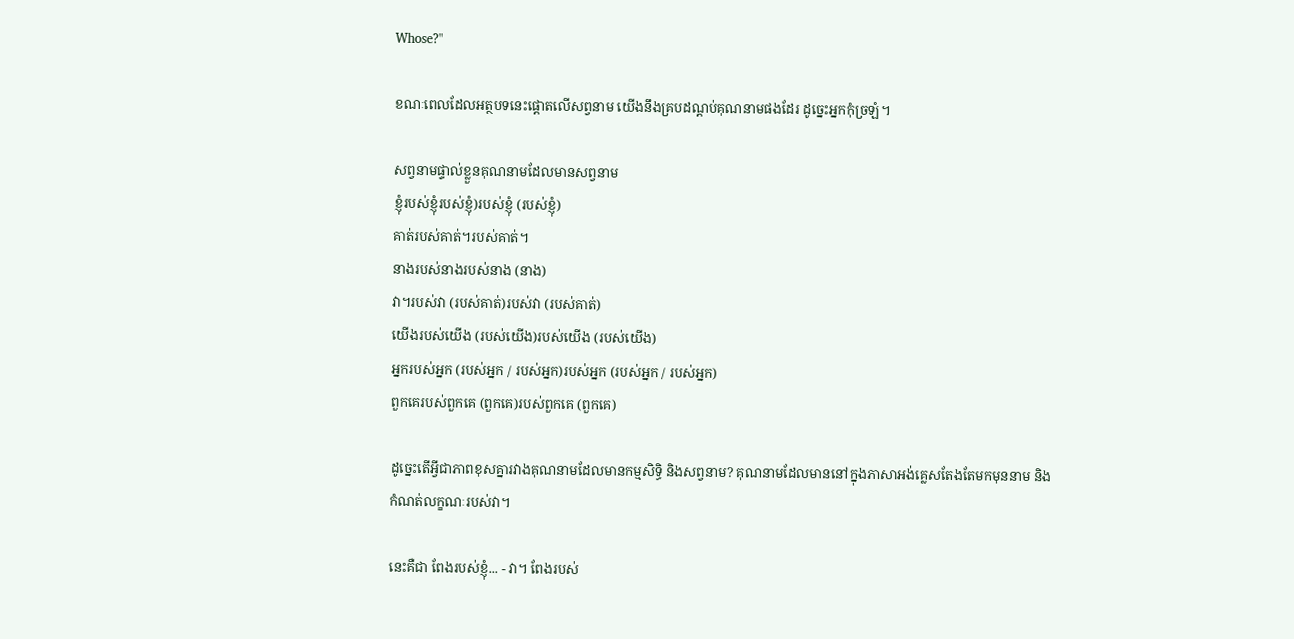Whose?"

ខណៈពេលដែលអត្ថបទនេះផ្តោតលើសព្វនាម យើងនឹងគ្របដណ្តប់គុណនាមផងដែរ ដូច្នេះអ្នកកុំច្រឡំ។

សព្វនាមផ្ទាល់ខ្លួនគុណនាមដែលមានសព្វនាម
ខ្ញុំរបស់ខ្ញុំរបស់ខ្ញុំ)របស់ខ្ញុំ (របស់ខ្ញុំ)
គាត់របស់គាត់។របស់គាត់។
នាងរបស់នាងរបស់នាង (នាង)
វា។របស់វា (របស់គាត់)របស់វា (របស់គាត់)
យើងរបស់យើង (របស់យើង)របស់យើង (របស់យើង)
អ្នករបស់អ្នក (របស់អ្នក / របស់អ្នក)របស់អ្នក (របស់អ្នក / របស់អ្នក)
ពួកគេរបស់ពួកគេ (ពួកគេ)របស់ពួកគេ (ពួកគេ)

ដូច្នេះតើអ្វីជាភាពខុសគ្នារវាងគុណនាមដែលមានកម្មសិទ្ធិ និងសព្វនាម? គុណនាមដែលមាននៅក្នុងភាសាអង់គ្លេសតែងតែមកមុននាម និងកំណត់លក្ខណៈរបស់វា។

នេះគឺជា ពែងរបស់ខ្ញុំ... - វា។ ពែងរបស់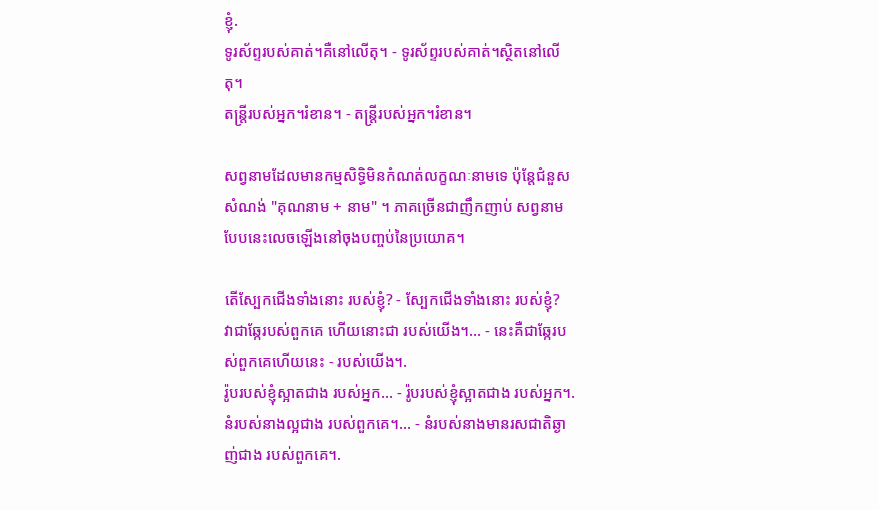ខ្ញុំ.
ទូរស័ព្ទរបស់គាត់។គឺនៅលើតុ។ - ទូរស័ព្ទរបស់គាត់។ស្ថិតនៅលើតុ។
តន្ត្រីរបស់អ្នក។រំខាន។ - តន្ត្រីរបស់អ្នក។រំខាន។

សព្វនាមដែលមានកម្មសិទ្ធិមិនកំណត់លក្ខណៈនាមទេ ប៉ុន្តែជំនួសសំណង់ "គុណនាម + នាម" ។ ភាគច្រើនជាញឹកញាប់ សព្វនាមបែបនេះលេចឡើងនៅចុងបញ្ចប់នៃប្រយោគ។

តើស្បែកជើងទាំងនោះ របស់ខ្ញុំ? - ស្បែកជើងទាំងនោះ របស់ខ្ញុំ?
វាជាឆ្កែរបស់ពួកគេ ហើយនោះជា របស់យើង។... - នេះគឺជាឆ្កែរបស់ពួកគេហើយនេះ - របស់យើង។.
រ៉ូបរបស់ខ្ញុំស្អាតជាង របស់អ្នក... - រ៉ូបរបស់ខ្ញុំស្អាតជាង របស់អ្នក។.
នំរបស់នាងល្អជាង របស់ពួកគេ។... - នំរបស់នាងមានរសជាតិឆ្ងាញ់ជាង របស់ពួកគេ។.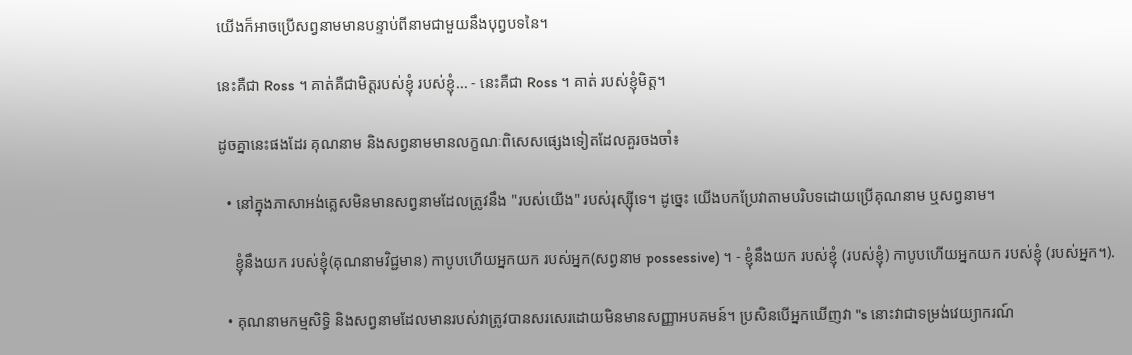យើងក៏អាចប្រើសព្វនាមមានបន្ទាប់ពីនាមជាមួយនឹងបុព្វបទនៃ។

នេះគឺជា Ross ។ គាត់គឺជាមិត្តរបស់ខ្ញុំ របស់ខ្ញុំ... - នេះគឺជា Ross ។ គាត់ របស់ខ្ញុំមិត្ត។

ដូចគ្នានេះផងដែរ គុណនាម និងសព្វនាមមានលក្ខណៈពិសេសផ្សេងទៀតដែលគួរចងចាំ៖

  • នៅក្នុងភាសាអង់គ្លេសមិនមានសព្វនាមដែលត្រូវនឹង "របស់យើង" របស់រុស្ស៊ីទេ។ ដូច្នេះ យើងបកប្រែវាតាមបរិបទដោយប្រើគុណនាម ឬសព្វនាម។

    ខ្ញុំនឹងយក របស់ខ្ញុំ(គុណនាមវិជ្ជមាន) កាបូបហើយអ្នកយក របស់អ្នក(សព្វនាម possessive) ។ - ខ្ញុំនឹងយក របស់ខ្ញុំ (របស់ខ្ញុំ) កាបូបហើយអ្នកយក របស់ខ្ញុំ (របស់អ្នក។).

  • គុណនាមកម្មសិទ្ធិ និងសព្វនាមដែលមានរបស់វាត្រូវបានសរសេរដោយមិនមានសញ្ញាអបគមន៍។ ប្រសិនបើអ្នកឃើញវា "s នោះវាជាទម្រង់វេយ្យាករណ៍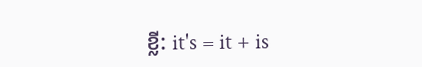ខ្លី: it's = it + is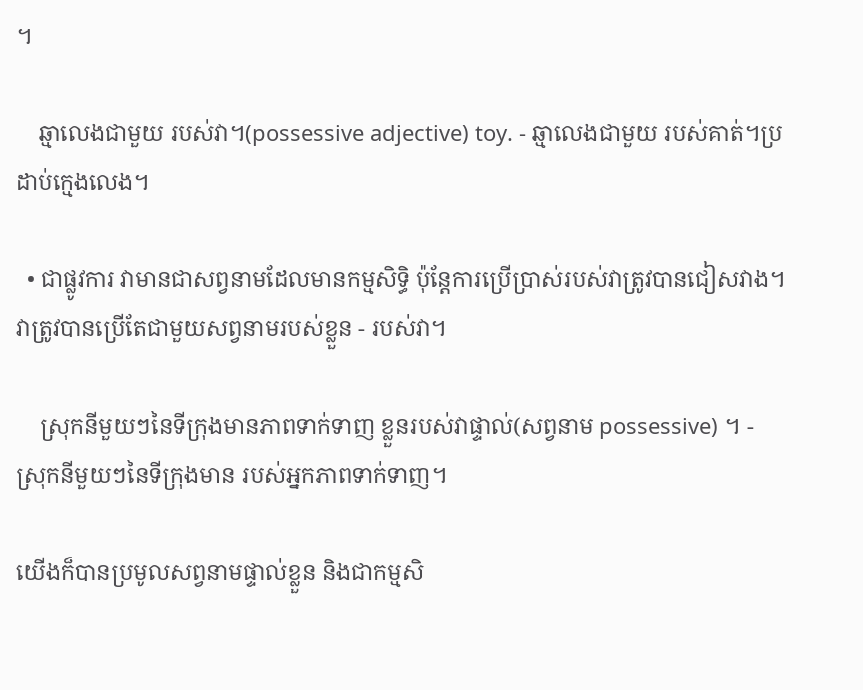។

    ឆ្មាលេងជាមួយ របស់វា។(possessive adjective) toy. - ឆ្មាលេងជាមួយ របស់គាត់។ប្រដាប់ក្មេងលេង។

  • ជាផ្លូវការ វាមានជាសព្វនាមដែលមានកម្មសិទ្ធិ ប៉ុន្តែការប្រើប្រាស់របស់វាត្រូវបានជៀសវាង។ វាត្រូវបានប្រើតែជាមួយសព្វនាមរបស់ខ្លួន - របស់វា។

    ស្រុកនីមួយៗនៃទីក្រុងមានភាពទាក់ទាញ ខ្លួនរបស់វាផ្ទាល់(សព្វនាម possessive) ។ - ស្រុកនីមួយៗនៃទីក្រុងមាន របស់អ្នកភាពទាក់ទាញ។

យើងក៏បានប្រមូលសព្វនាមផ្ទាល់ខ្លួន និងជាកម្មសិ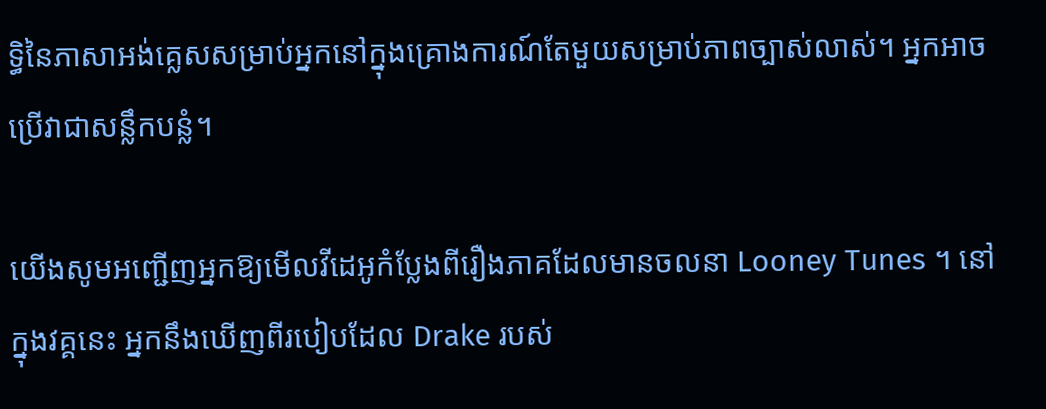ទ្ធិនៃភាសាអង់គ្លេសសម្រាប់អ្នកនៅក្នុងគ្រោងការណ៍តែមួយសម្រាប់ភាពច្បាស់លាស់។ អ្នកអាចប្រើវាជាសន្លឹកបន្លំ។

យើងសូមអញ្ជើញអ្នកឱ្យមើលវីដេអូកំប្លែងពីរឿងភាគដែលមានចលនា Looney Tunes ។ នៅក្នុងវគ្គនេះ អ្នកនឹងឃើញពីរបៀបដែល Drake របស់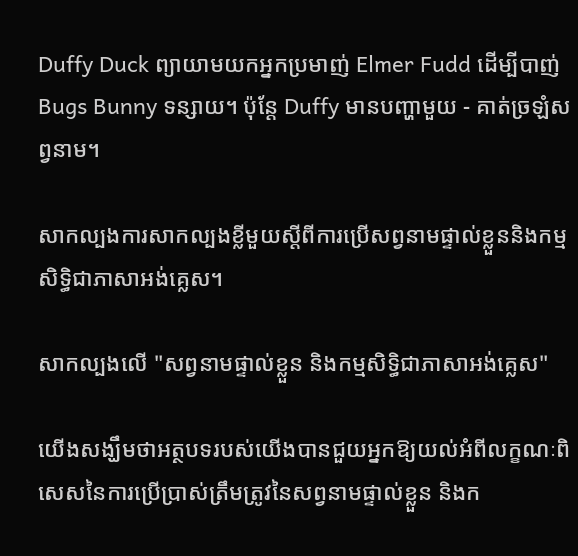Duffy Duck ព្យាយាមយកអ្នកប្រមាញ់ Elmer Fudd ដើម្បីបាញ់ Bugs Bunny ទន្សាយ។ ប៉ុន្តែ Duffy មានបញ្ហាមួយ - គាត់ច្រឡំសព្វនាម។

សាកល្បងការសាកល្បងខ្លីមួយស្តីពីការប្រើសព្វនាមផ្ទាល់ខ្លួននិងកម្មសិទ្ធិជាភាសាអង់គ្លេស។

សាកល្បងលើ "សព្វនាមផ្ទាល់ខ្លួន និងកម្មសិទ្ធិជាភាសាអង់គ្លេស"

យើងសង្ឃឹមថាអត្ថបទរបស់យើងបានជួយអ្នកឱ្យយល់អំពីលក្ខណៈពិសេសនៃការប្រើប្រាស់ត្រឹមត្រូវនៃសព្វនាមផ្ទាល់ខ្លួន និងក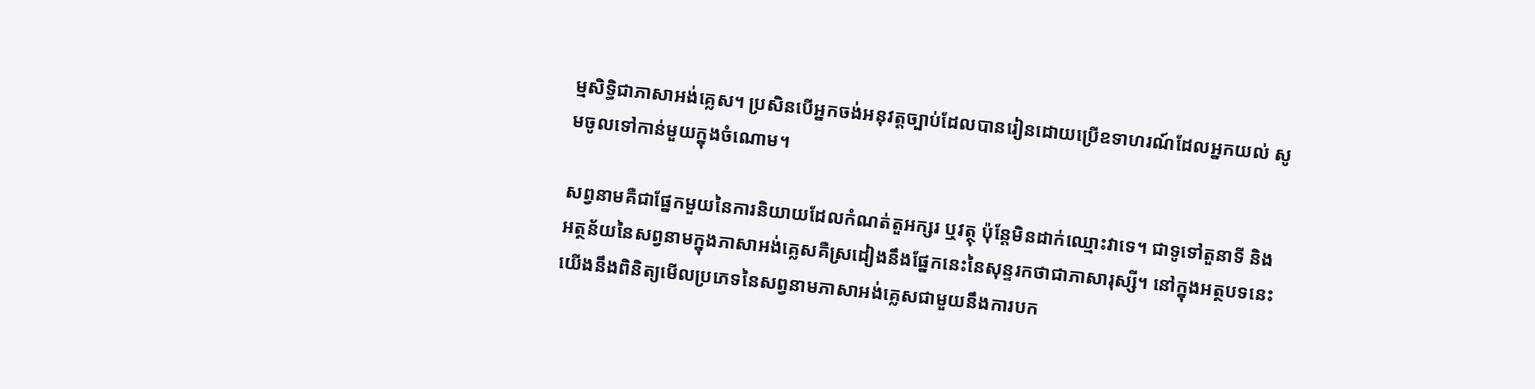ម្មសិទ្ធិជាភាសាអង់គ្លេស។ ប្រសិនបើអ្នកចង់អនុវត្តច្បាប់ដែលបានរៀនដោយប្រើឧទាហរណ៍ដែលអ្នកយល់ សូមចូលទៅកាន់មួយក្នុងចំណោម។

សព្វនាមគឺជាផ្នែកមួយនៃការនិយាយដែលកំណត់តួអក្សរ ឬវត្ថុ ប៉ុន្តែមិនដាក់ឈ្មោះវាទេ។ ជាទូទៅតួនាទី និងអត្ថន័យនៃសព្វនាមក្នុងភាសាអង់គ្លេសគឺស្រដៀងនឹងផ្នែកនេះនៃសុន្ទរកថាជាភាសារុស្សី។ នៅក្នុងអត្ថបទនេះយើងនឹងពិនិត្យមើលប្រភេទនៃសព្វនាមភាសាអង់គ្លេសជាមួយនឹងការបក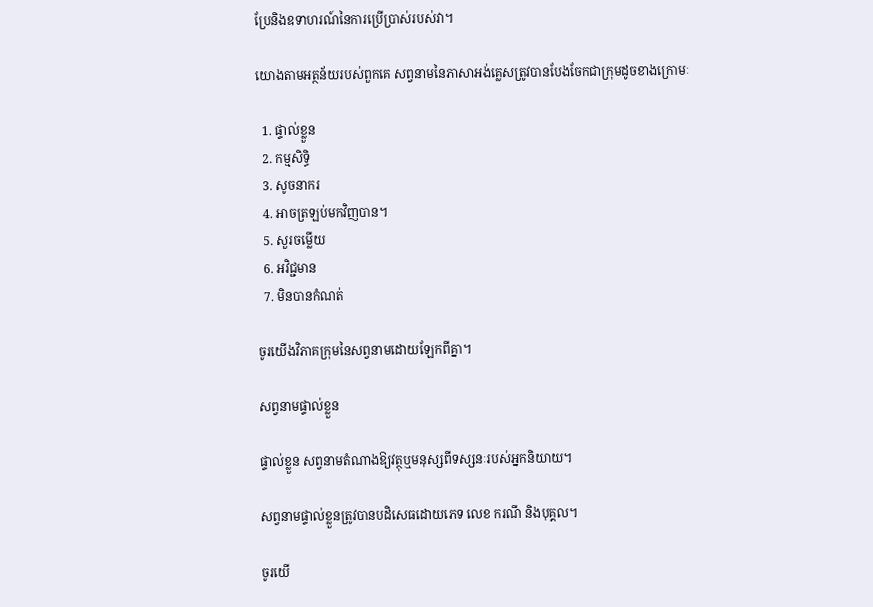ប្រែនិងឧទាហរណ៍នៃការប្រើប្រាស់របស់វា។

យោងតាមអត្ថន័យរបស់ពួកគេ សព្វនាមនៃភាសាអង់គ្លេសត្រូវបានបែងចែកជាក្រុមដូចខាងក្រោមៈ

  1. ផ្ទាល់ខ្លួន
  2. កម្មសិទ្ធិ
  3. សូចនាករ
  4. អាចត្រឡប់មកវិញបាន។
  5. សួរចម្លើយ
  6. អវិជ្ជមាន
  7. មិនបានកំណត់

ចូរយើងវិភាគក្រុមនៃសព្វនាមដោយឡែកពីគ្នា។

សព្វនាមផ្ទាល់ខ្លួន

ផ្ទាល់ខ្លួន សព្វនាមតំណាងឱ្យវត្ថុឬមនុស្សពីទស្សនៈរបស់អ្នកនិយាយ។

សព្វនាមផ្ទាល់ខ្លួនត្រូវបានបដិសេធដោយភេទ លេខ ករណី និងបុគ្គល។

ចូរយើ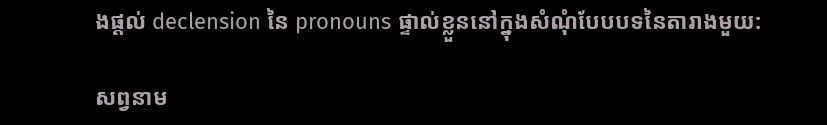ងផ្តល់ declension នៃ pronouns ផ្ទាល់ខ្លួននៅក្នុងសំណុំបែបបទនៃតារាងមួយ:

សព្វនាម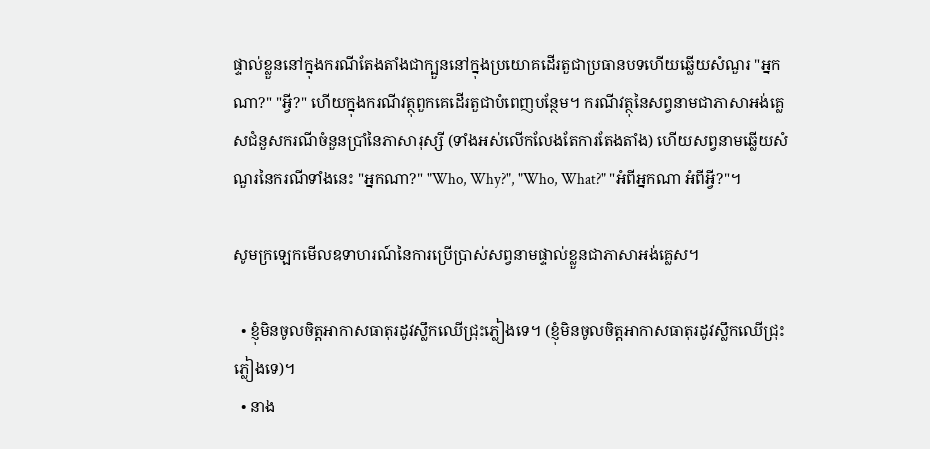ផ្ទាល់ខ្លួននៅក្នុងករណីតែងតាំងជាក្បួននៅក្នុងប្រយោគដើរតួជាប្រធានបទហើយឆ្លើយសំណួរ "អ្នកណា?" "អ្វី?" ហើយក្នុងករណីវត្ថុពួកគេដើរតួជាបំពេញបន្ថែម។ ករណីវត្ថុនៃសព្វនាមជាភាសាអង់គ្លេសជំនួសករណីចំនួនប្រាំនៃភាសារុស្សី (ទាំងអស់លើកលែងតែការតែងតាំង) ហើយសព្វនាមឆ្លើយសំណួរនៃករណីទាំងនេះ "អ្នកណា?" "Who, Why?", "Who, What?" "អំពីអ្នកណា អំពីអ្វី?"។

សូមក្រឡេកមើលឧទាហរណ៍នៃការប្រើប្រាស់សព្វនាមផ្ទាល់ខ្លួនជាភាសាអង់គ្លេស។

  • ខ្ញុំមិនចូលចិត្តអាកាសធាតុរដូវស្លឹកឈើជ្រុះភ្លៀងទេ។ (ខ្ញុំមិនចូលចិត្តអាកាសធាតុរដូវស្លឹកឈើជ្រុះភ្លៀងទេ)។
  • នាង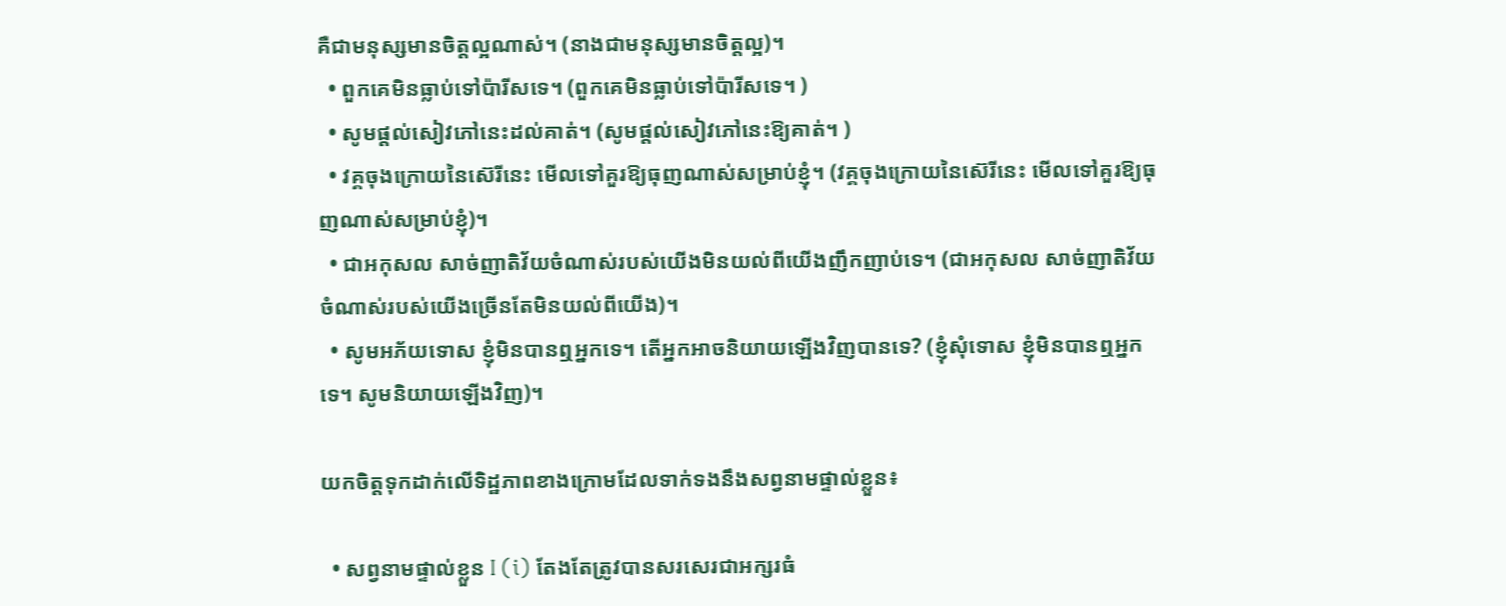គឺជាមនុស្សមានចិត្តល្អណាស់។ (នាងជាមនុស្សមានចិត្តល្អ)។
  • ពួកគេមិនធ្លាប់ទៅប៉ារីសទេ។ (ពួកគេមិនធ្លាប់ទៅប៉ារីសទេ។ )
  • សូមផ្តល់សៀវភៅនេះដល់គាត់។ (សូមផ្តល់សៀវភៅនេះឱ្យគាត់។ )
  • វគ្គចុងក្រោយនៃស៊េរីនេះ មើលទៅគួរឱ្យធុញណាស់សម្រាប់ខ្ញុំ។ (វគ្គចុងក្រោយនៃស៊េរីនេះ មើលទៅគួរឱ្យធុញណាស់សម្រាប់ខ្ញុំ)។
  • ជាអកុសល សាច់ញាតិវ័យចំណាស់របស់យើងមិនយល់ពីយើងញឹកញាប់ទេ។ (ជាអកុសល សាច់ញាតិវ័យចំណាស់របស់យើងច្រើនតែមិនយល់ពីយើង)។
  • សូមអភ័យទោស ខ្ញុំមិនបានឮអ្នកទេ។ តើអ្នកអាចនិយាយឡើងវិញបានទេ? (ខ្ញុំសុំទោស ខ្ញុំមិនបានឮអ្នកទេ។ សូមនិយាយឡើងវិញ)។

យកចិត្តទុកដាក់លើទិដ្ឋភាពខាងក្រោមដែលទាក់ទងនឹងសព្វនាមផ្ទាល់ខ្លួន៖

  • សព្វនាមផ្ទាល់ខ្លួន I (i) តែងតែត្រូវបានសរសេរជាអក្សរធំ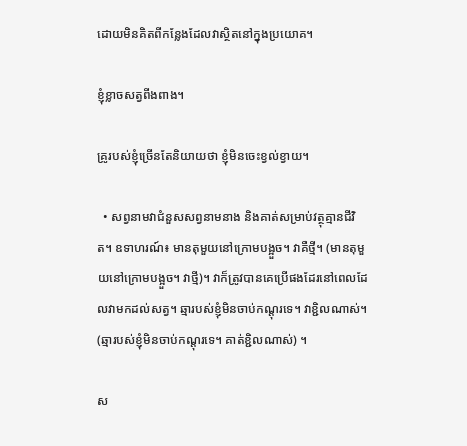ដោយមិនគិតពីកន្លែងដែលវាស្ថិតនៅក្នុងប្រយោគ។

ខ្ញុំខ្លាចសត្វពីងពាង។

គ្រូរបស់ខ្ញុំច្រើនតែនិយាយថា ខ្ញុំមិនចេះខ្វល់ខ្វាយ។

  • សព្វនាមវាជំនួសសព្វនាមនាង និងគាត់សម្រាប់វត្ថុគ្មានជីវិត។ ឧទាហរណ៍៖ មានតុមួយនៅក្រោមបង្អួច។ វាគឺថ្មី។ (មានតុមួយនៅក្រោមបង្អួច។ វាថ្មី)។ វាក៏ត្រូវបានគេប្រើផងដែរនៅពេលដែលវាមកដល់សត្វ។ ឆ្មារបស់ខ្ញុំមិនចាប់កណ្តុរទេ។ វាខ្ជិលណាស់។ (ឆ្មារបស់ខ្ញុំមិនចាប់កណ្តុរទេ។ គាត់ខ្ជិលណាស់) ។

ស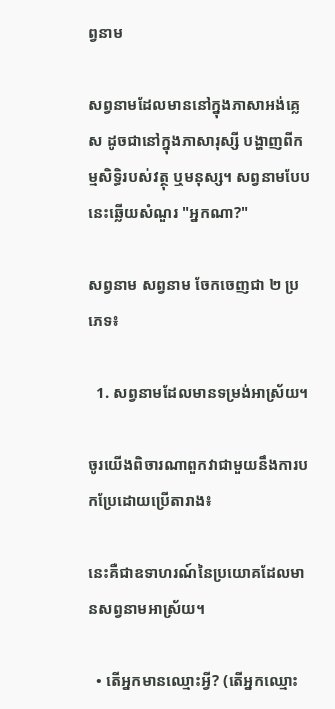ព្វនាម

សព្វនាមដែលមាននៅក្នុងភាសាអង់គ្លេស ដូចជានៅក្នុងភាសារុស្សី បង្ហាញពីកម្មសិទ្ធិរបស់វត្ថុ ឬមនុស្ស។ សព្វនាមបែបនេះឆ្លើយសំណួរ "អ្នកណា?"

សព្វនាម សព្វនាម ចែកចេញជា ២ ប្រភេទ៖

  1. សព្វនាមដែលមានទម្រង់អាស្រ័យ។

ចូរយើងពិចារណាពួកវាជាមួយនឹងការបកប្រែដោយប្រើតារាង៖

នេះគឺជាឧទាហរណ៍នៃប្រយោគដែលមានសព្វនាមអាស្រ័យ។

  • តើអ្នកមានឈ្មោះអ្វី? (តើអ្នកឈ្មោះ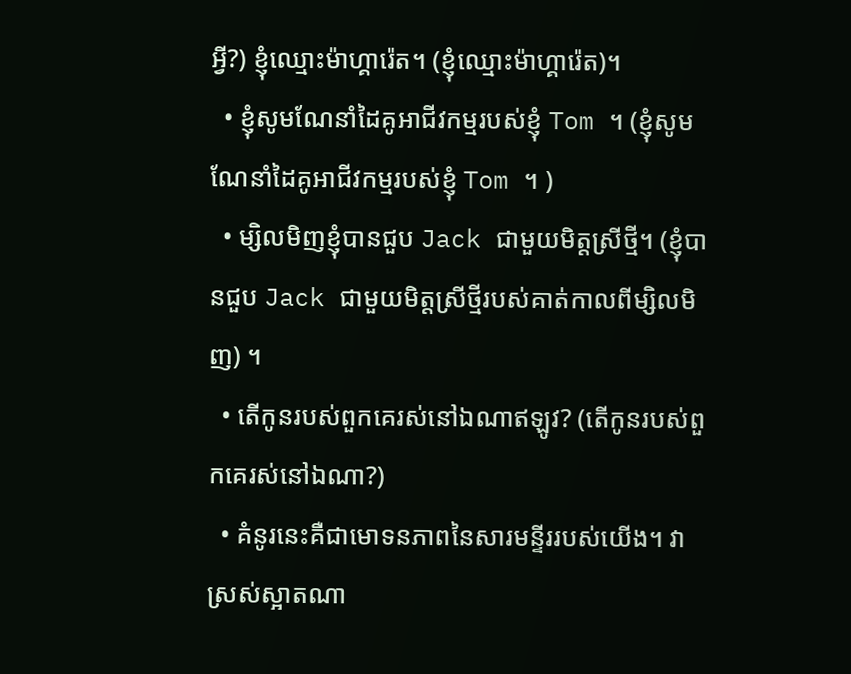អ្វី?) ខ្ញុំឈ្មោះម៉ាហ្គារ៉េត។ (ខ្ញុំឈ្មោះម៉ាហ្គារ៉េត)។
  • ខ្ញុំសូមណែនាំដៃគូអាជីវកម្មរបស់ខ្ញុំ Tom ។ (ខ្ញុំសូមណែនាំដៃគូអាជីវកម្មរបស់ខ្ញុំ Tom ។ )
  • ម្សិលមិញខ្ញុំបានជួប Jack ជាមួយមិត្តស្រីថ្មី។ (ខ្ញុំបានជួប Jack ជាមួយមិត្តស្រីថ្មីរបស់គាត់កាលពីម្សិលមិញ) ។
  • តើកូនរបស់ពួកគេរស់នៅឯណាឥឡូវ? (តើកូនរបស់ពួកគេរស់នៅឯណា?)
  • គំនូរនេះគឺជាមោទនភាពនៃសារមន្ទីររបស់យើង។ វាស្រស់ស្អាតណា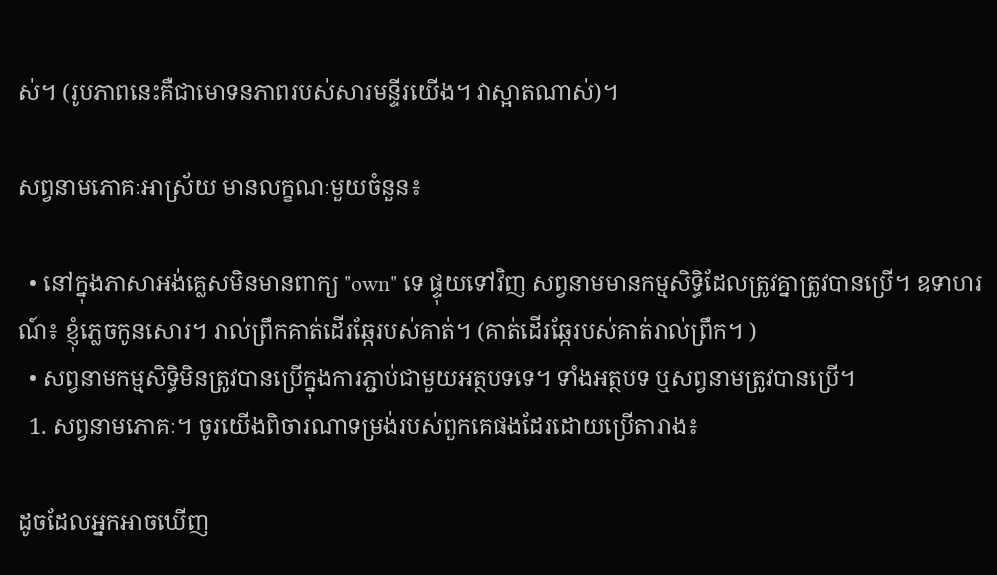ស់។ (រូបភាពនេះគឺជាមោទនភាពរបស់សារមន្ទីរយើង។ វាស្អាតណាស់)។

សព្វនាមភោគៈអាស្រ័យ មានលក្ខណៈមួយចំនួន៖

  • នៅក្នុងភាសាអង់គ្លេសមិនមានពាក្យ "own" ទេ ផ្ទុយទៅវិញ សព្វនាមមានកម្មសិទ្ធិដែលត្រូវគ្នាត្រូវបានប្រើ។ ឧទាហរណ៍៖ ខ្ញុំភ្លេចកូនសោរ។ រាល់ព្រឹកគាត់ដើរឆ្កែរបស់គាត់។ (គាត់ដើរឆ្កែរបស់គាត់រាល់ព្រឹក។ )
  • សព្វនាមកម្មសិទ្ធិមិនត្រូវបានប្រើក្នុងការភ្ជាប់ជាមួយអត្ថបទទេ។ ទាំងអត្ថបទ ឬសព្វនាមត្រូវបានប្រើ។
  1. សព្វនាមភោគៈ។ ចូរយើងពិចារណាទម្រង់របស់ពួកគេផងដែរដោយប្រើតារាង៖

ដូចដែលអ្នកអាចឃើញ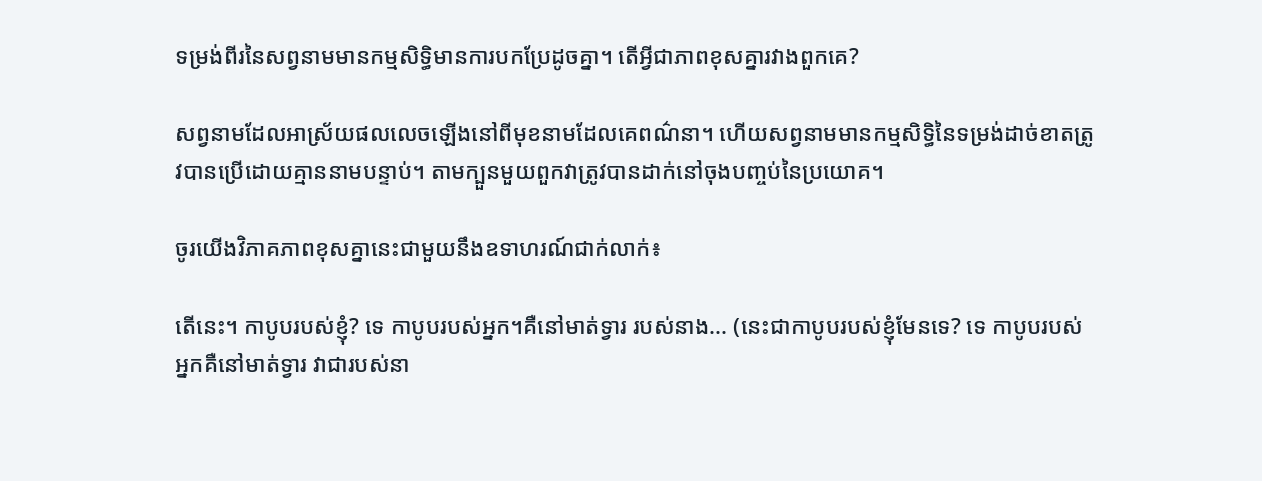ទម្រង់ពីរនៃសព្វនាមមានកម្មសិទ្ធិមានការបកប្រែដូចគ្នា។ តើអ្វីជាភាពខុសគ្នារវាងពួកគេ?

សព្វនាមដែលអាស្រ័យផលលេចឡើងនៅពីមុខនាមដែលគេពណ៌នា។ ហើយសព្វនាមមានកម្មសិទ្ធិនៃទម្រង់ដាច់ខាតត្រូវបានប្រើដោយគ្មាននាមបន្ទាប់។ តាមក្បួនមួយពួកវាត្រូវបានដាក់នៅចុងបញ្ចប់នៃប្រយោគ។

ចូរយើងវិភាគភាពខុសគ្នានេះជាមួយនឹងឧទាហរណ៍ជាក់លាក់៖

តើនេះ។ កាបូបរបស់ខ្ញុំ? ទេ កាបូបរបស់អ្នក។គឺនៅមាត់ទ្វារ របស់នាង... (នេះជាកាបូបរបស់ខ្ញុំមែនទេ? ទេ កាបូបរបស់អ្នកគឺនៅមាត់ទ្វារ វាជារបស់នា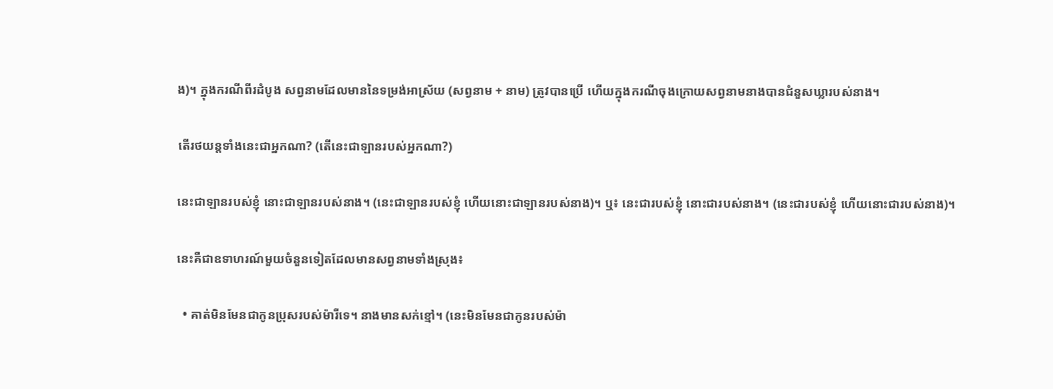ង)។ ក្នុងករណីពីរដំបូង សព្វនាមដែលមាននៃទម្រង់អាស្រ័យ (សព្វនាម + នាម) ត្រូវបានប្រើ ហើយក្នុងករណីចុងក្រោយសព្វនាមនាងបានជំនួសឃ្លារបស់នាង។

តើរថយន្តទាំងនេះជាអ្នកណា? (តើនេះជាឡានរបស់អ្នកណា?)

នេះជាឡានរបស់ខ្ញុំ នោះជាឡានរបស់នាង។ (នេះជាឡានរបស់ខ្ញុំ ហើយនោះជាឡានរបស់នាង)។ ឬ៖ នេះជារបស់ខ្ញុំ នោះជារបស់នាង។ (នេះជារបស់ខ្ញុំ ហើយនោះជារបស់នាង)។

នេះគឺជាឧទាហរណ៍មួយចំនួនទៀតដែលមានសព្វនាមទាំងស្រុង៖

  • គាត់មិនមែនជាកូនប្រុសរបស់ម៉ារីទេ។ នាងមានសក់ខ្មៅ។ (នេះមិនមែនជាកូនរបស់ម៉ា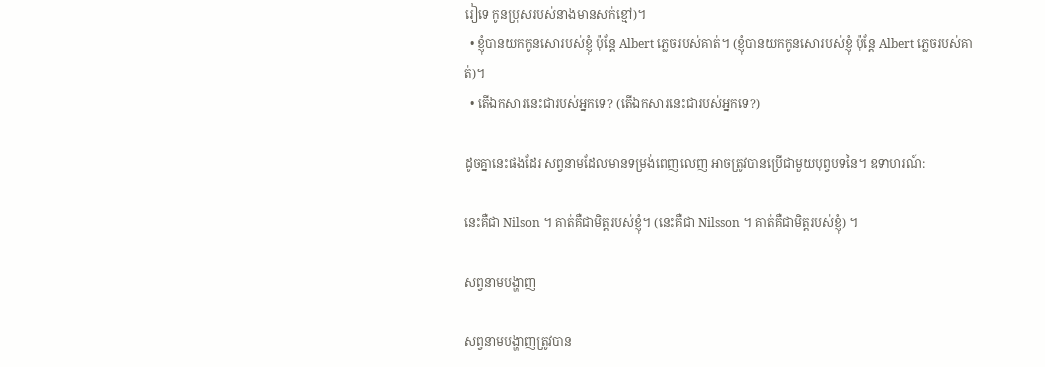រៀទេ កូនប្រុសរបស់នាងមានសក់ខ្មៅ)។
  • ខ្ញុំបានយកកូនសោរបស់ខ្ញុំ ប៉ុន្តែ Albert ភ្លេចរបស់គាត់។ (ខ្ញុំបានយកកូនសោរបស់ខ្ញុំ ប៉ុន្តែ Albert ភ្លេចរបស់គាត់)។
  • តើឯកសារនេះជារបស់អ្នកទេ? (តើឯកសារនេះជារបស់អ្នកទេ?)

ដូចគ្នានេះផងដែរ សព្វនាមដែលមានទម្រង់ពេញលេញ អាចត្រូវបានប្រើជាមួយបុព្វបទនៃ។ ឧទាហរណ៍:

នេះគឺជា Nilson ។ គាត់គឺជាមិត្តរបស់ខ្ញុំ។ (នេះគឺជា Nilsson ។ គាត់គឺជាមិត្តរបស់ខ្ញុំ) ។

សព្វនាមបង្ហាញ

សព្វនាមបង្ហាញត្រូវបាន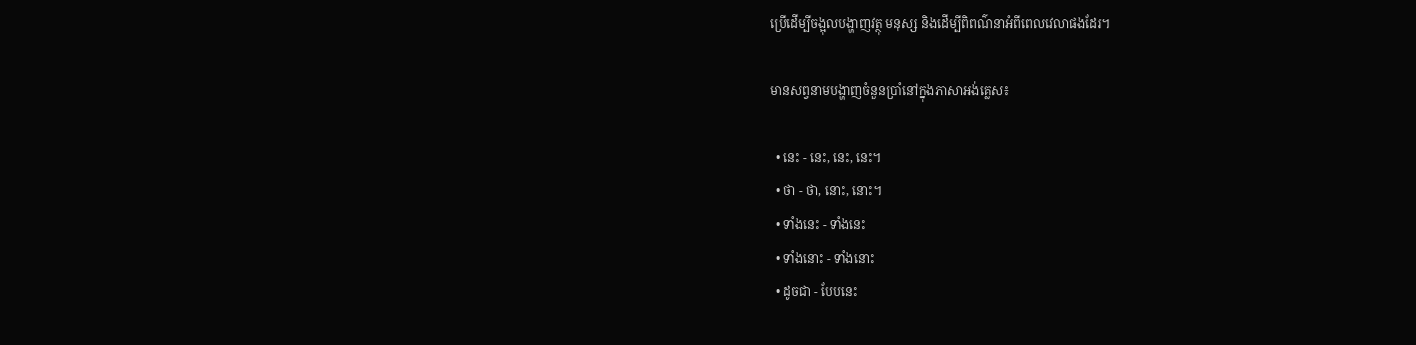ប្រើដើម្បីចង្អុលបង្ហាញវត្ថុ មនុស្ស និងដើម្បីពិពណ៌នាអំពីពេលវេលាផងដែរ។

មានសព្វនាមបង្ហាញចំនួនប្រាំនៅក្នុងភាសាអង់គ្លេស៖

  • នេះ - នេះ, នេះ, នេះ។
  • ថា - ថា, នោះ, នោះ។
  • ទាំងនេះ - ទាំងនេះ
  • ទាំងនោះ - ទាំងនោះ
  • ដូចជា - បែបនេះ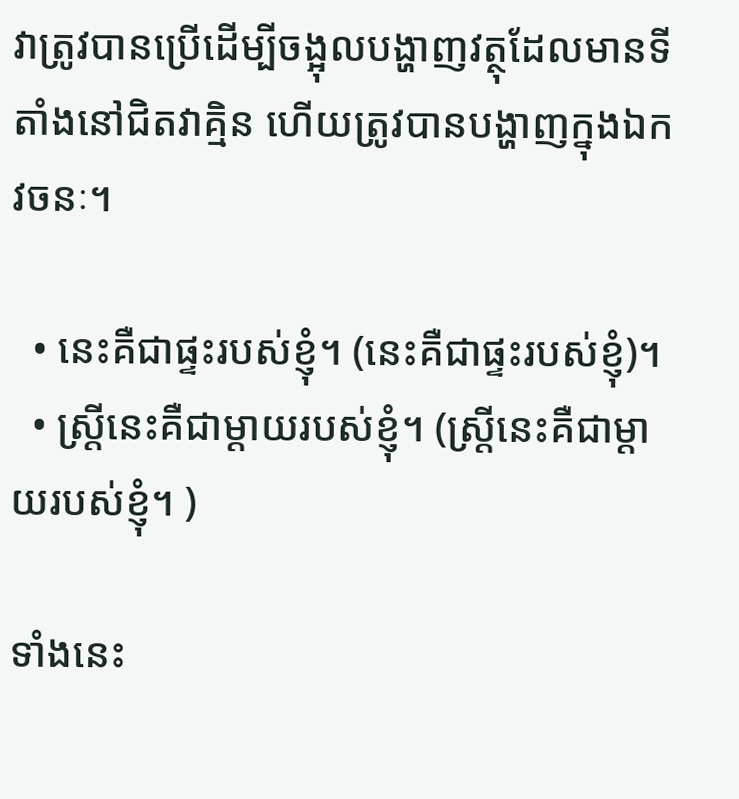វាត្រូវបានប្រើដើម្បីចង្អុលបង្ហាញវត្ថុដែលមានទីតាំងនៅជិតវាគ្មិន ហើយត្រូវបានបង្ហាញក្នុងឯកវចនៈ។

  • នេះគឺជាផ្ទះរបស់ខ្ញុំ។ (នេះគឺជាផ្ទះរបស់ខ្ញុំ)។
  • ស្ត្រីនេះគឺជាម្តាយរបស់ខ្ញុំ។ (ស្ត្រីនេះគឺជាម្តាយរបស់ខ្ញុំ។ )

ទាំងនេះ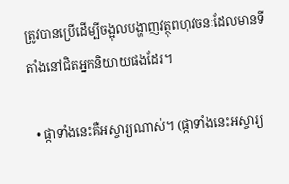ត្រូវបានប្រើដើម្បីចង្អុលបង្ហាញវត្ថុពហុវចនៈដែលមានទីតាំងនៅជិតអ្នកនិយាយផងដែរ។

  • ផ្កាទាំងនេះគឺអស្ចារ្យណាស់។ (ផ្កាទាំងនេះអស្ចារ្យ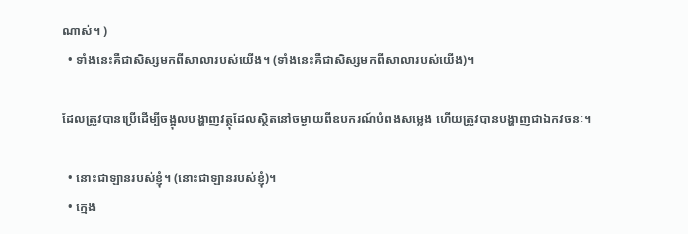ណាស់។ )
  • ទាំងនេះគឺជាសិស្សមកពីសាលារបស់យើង។ (ទាំងនេះគឺជាសិស្សមកពីសាលារបស់យើង)។

ដែលត្រូវបានប្រើដើម្បីចង្អុលបង្ហាញវត្ថុដែលស្ថិតនៅចម្ងាយពីឧបករណ៍បំពងសម្លេង ហើយត្រូវបានបង្ហាញជាឯកវចនៈ។

  • នោះជាឡានរបស់ខ្ញុំ។ (នោះជាឡានរបស់ខ្ញុំ)។
  • ក្មេង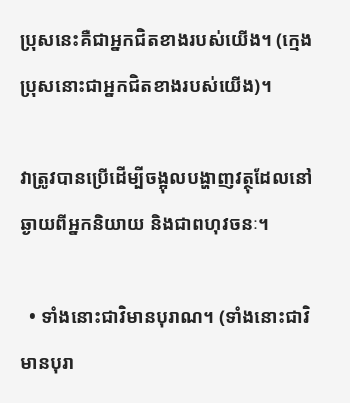ប្រុសនេះគឺជាអ្នកជិតខាងរបស់យើង។ (ក្មេងប្រុសនោះជាអ្នកជិតខាងរបស់យើង)។

វាត្រូវបានប្រើដើម្បីចង្អុលបង្ហាញវត្ថុដែលនៅឆ្ងាយពីអ្នកនិយាយ និងជាពហុវចនៈ។

  • ទាំងនោះជាវិមានបុរាណ។ (ទាំងនោះជាវិមានបុរា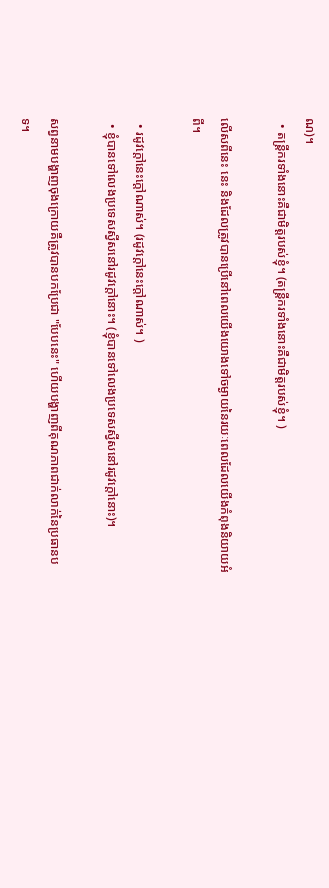ណ)។
  • តន្ត្រីករទាំងនោះគឺជាមិត្តរបស់ខ្ញុំ។ (តន្ត្រីករទាំងនោះគឺជាមិត្តរបស់ខ្ញុំ។ )

លើសពីនេះ នេះ និងដែលត្រូវបានប្រើនៅពេលយើងយោងទៅចម្ងាយនៃរយៈពេលដែលយើងកំពុងនិយាយអំពី។

  • រដូវក្តៅនេះក្តៅណាស់។ (រដូវក្តៅនេះក្តៅណាស់។ )
  • ខ្ញុំបានទៅលេងប្រទេសស្វីសនៅរដូវក្តៅនោះ។ (ខ្ញុំបានទៅលេងប្រទេសស្វីសនៅរដូវក្តៅនោះ)។

សព្វនាមបង្ហាញចុងក្រោយគឺត្រូវបានបកប្រែជា "បែបនេះ" ហើយបង្ហាញពីគុណភាពជាក់លាក់នៃប្រធានបទ។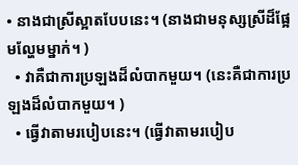• នាងជាស្រីស្អាតបែបនេះ។ (នាងជាមនុស្សស្រីដ៏ផ្អែមល្ហែមម្នាក់។ )
  • វាគឺជាការប្រឡងដ៏លំបាកមួយ។ (នេះគឺជាការប្រឡងដ៏លំបាកមួយ។ )
  • ធ្វើវាតាមរបៀបនេះ។ (ធ្វើវាតាមរបៀប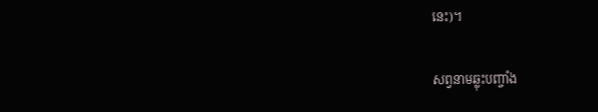នេះ)។

សព្វនាមឆ្លុះបញ្ចាំង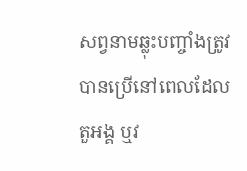សព្វនាមឆ្លុះបញ្ចាំងត្រូវបានប្រើនៅពេលដែលតួអង្គ ឬវ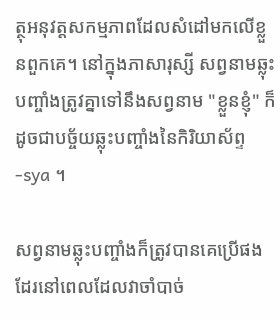ត្ថុអនុវត្តសកម្មភាពដែលសំដៅមកលើខ្លួនពួកគេ។ នៅក្នុងភាសារុស្សី សព្វនាមឆ្លុះបញ្ចាំងត្រូវគ្នាទៅនឹងសព្វនាម "ខ្លួនខ្ញុំ" ក៏ដូចជាបច្ច័យឆ្លុះបញ្ចាំងនៃកិរិយាស័ព្ទ -sya ។

សព្វនាមឆ្លុះបញ្ចាំងក៏ត្រូវបានគេប្រើផងដែរនៅពេលដែលវាចាំបាច់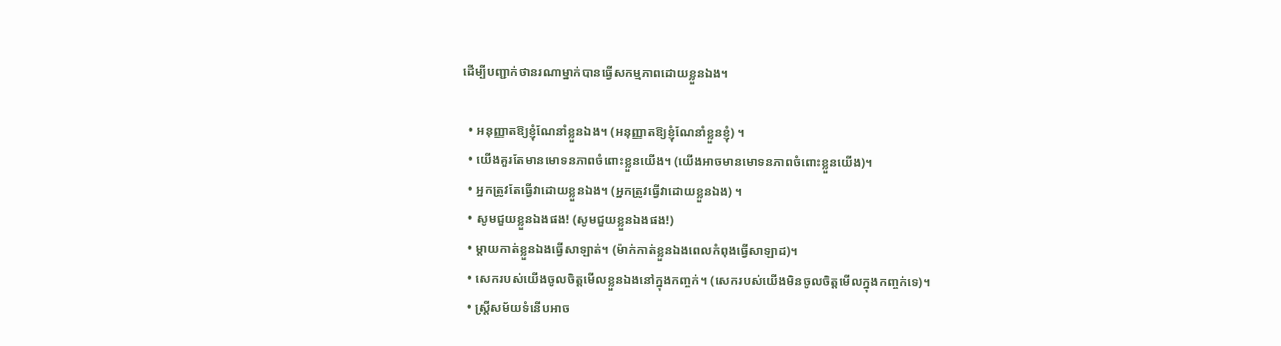ដើម្បីបញ្ជាក់ថានរណាម្នាក់បានធ្វើសកម្មភាពដោយខ្លួនឯង។

  • អនុញ្ញាតឱ្យខ្ញុំណែនាំខ្លួនឯង។ (អនុញ្ញាតឱ្យខ្ញុំណែនាំខ្លួនខ្ញុំ) ។
  • យើងគួរតែមានមោទនភាពចំពោះខ្លួនយើង។ (យើងអាចមានមោទនភាពចំពោះខ្លួនយើង)។
  • អ្នកត្រូវតែធ្វើវាដោយខ្លួនឯង។ (អ្នកត្រូវធ្វើវាដោយខ្លួនឯង) ។
  • សូមជួយខ្លួនឯងផង! (សូមជួយខ្លួនឯងផង!)
  • ម្តាយកាត់ខ្លួនឯងធ្វើសាឡាត់។ (ម៉ាក់កាត់ខ្លួនឯងពេលកំពុងធ្វើសាឡាដ)។
  • សេករបស់យើងចូលចិត្តមើលខ្លួនឯងនៅក្នុងកញ្ចក់។ (សេករបស់យើងមិនចូលចិត្តមើលក្នុងកញ្ចក់ទេ)។
  • ស្ត្រីសម័យទំនើបអាច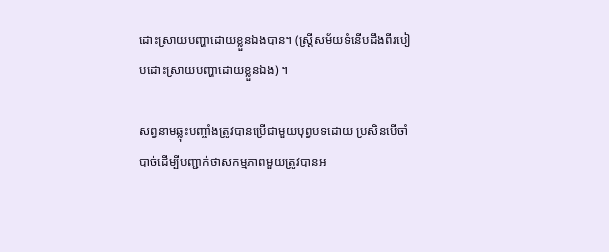ដោះស្រាយបញ្ហាដោយខ្លួនឯងបាន។ (ស្ត្រីសម័យទំនើបដឹងពីរបៀបដោះស្រាយបញ្ហាដោយខ្លួនឯង) ។

សព្វនាមឆ្លុះបញ្ចាំងត្រូវបានប្រើជាមួយបុព្វបទដោយ ប្រសិនបើចាំបាច់ដើម្បីបញ្ជាក់ថាសកម្មភាពមួយត្រូវបានអ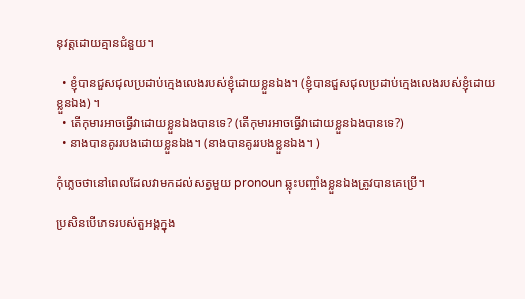នុវត្តដោយគ្មានជំនួយ។

  • ខ្ញុំបានជួសជុលប្រដាប់ក្មេងលេងរបស់ខ្ញុំដោយខ្លួនឯង។ (ខ្ញុំបានជួសជុលប្រដាប់ក្មេងលេងរបស់ខ្ញុំដោយខ្លួនឯង) ។
  • តើកុមារអាចធ្វើវាដោយខ្លួនឯងបានទេ? (តើកុមារអាចធ្វើវាដោយខ្លួនឯងបានទេ?)
  • នាងបានគូររបងដោយខ្លួនឯង។ (នាងបានគូររបងខ្លួនឯង។ )

កុំភ្លេចថានៅពេលដែលវាមកដល់សត្វមួយ pronoun ឆ្លុះបញ្ចាំងខ្លួនឯងត្រូវបានគេប្រើ។

ប្រសិនបើភេទរបស់តួអង្គក្នុង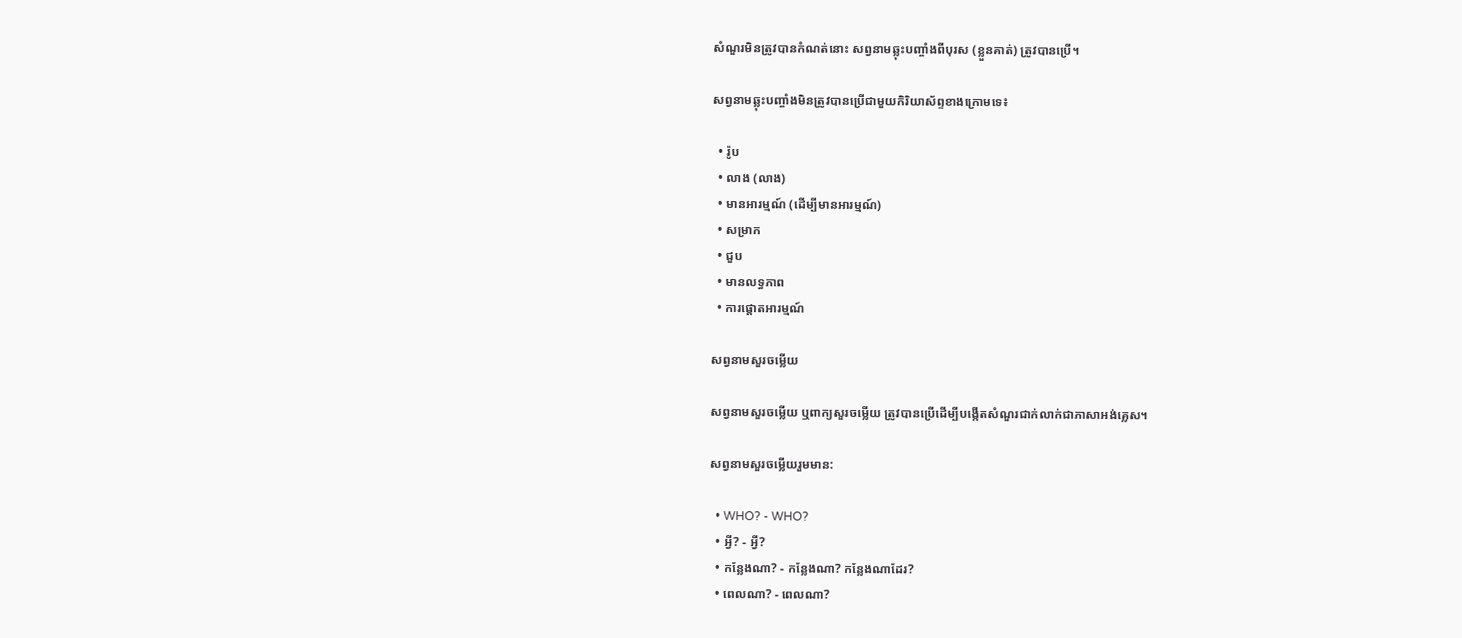សំណួរមិនត្រូវបានកំណត់នោះ សព្វនាមឆ្លុះបញ្ចាំងពីបុរស (ខ្លួនគាត់) ត្រូវបានប្រើ។

សព្វនាមឆ្លុះបញ្ចាំងមិនត្រូវបានប្រើជាមួយកិរិយាស័ព្ទខាងក្រោមទេ៖

  • រ៉ូប
  • លាង (លាង)
  • មានអារម្មណ៍ (ដើម្បីមានអារម្មណ៍)
  • សម្រាក
  • ជួប
  • មានលទ្ធភាព
  • ការផ្តោតអារម្មណ៍

សព្វនាមសួរចម្លើយ

សព្វនាមសួរចម្លើយ ឬពាក្យសួរចម្លើយ ត្រូវបានប្រើដើម្បីបង្កើតសំណួរជាក់លាក់ជាភាសាអង់គ្លេស។

សព្វនាមសួរចម្លើយរួមមាន:

  • WHO? - WHO?
  • អ្វី? - អ្វី?
  • កន្លែងណា? - កន្លែងណា? កន្លែងណាដែរ?
  • ពេលណា? - ពេលណា?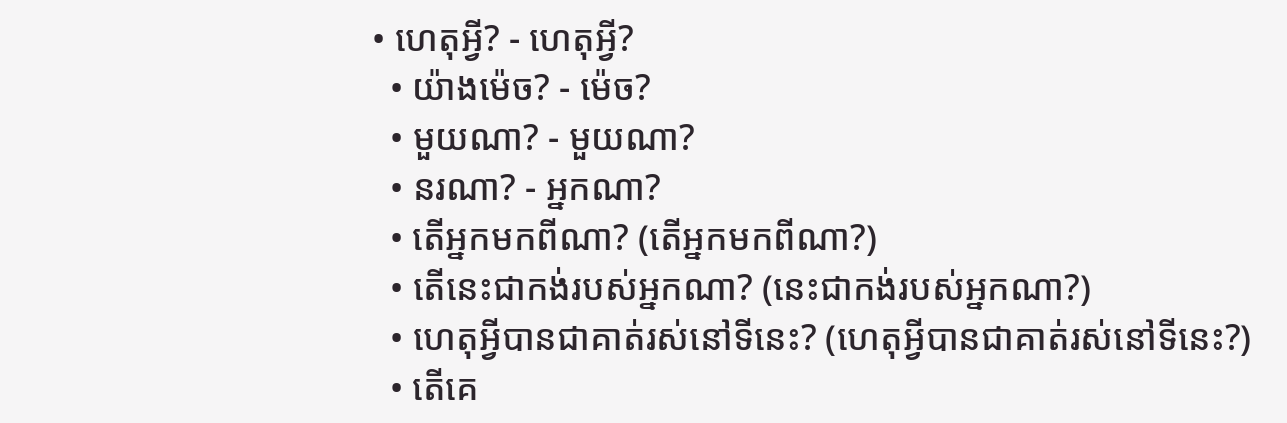• ហេតុអ្វី? - ហេតុអ្វី?
  • យ៉ាងម៉េច? - ម៉េច?
  • មួយណា? - មួយណា?
  • នរណា? - អ្នកណា?
  • តើអ្នកមកពីណា? (តើអ្នកមកពីណា?)
  • តើនេះជាកង់របស់អ្នកណា? (នេះជាកង់របស់អ្នកណា?)
  • ហេតុអ្វីបានជាគាត់រស់នៅទីនេះ? (ហេតុអ្វីបានជាគាត់រស់នៅទីនេះ?)
  • តើគេ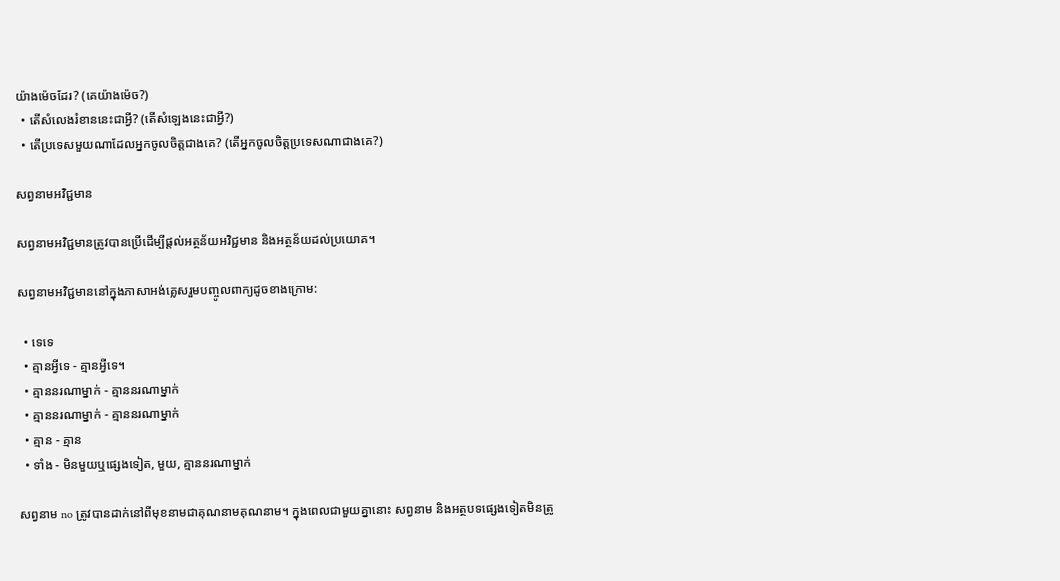យ៉ាងម៉េចដែរ? (គេយ៉ាងម៉េច?)
  • តើសំលេងរំខាននេះជាអ្វី? (តើសំឡេងនេះជាអ្វី?)
  • តើប្រទេសមួយណាដែលអ្នកចូលចិត្តជាងគេ? (តើអ្នកចូលចិត្តប្រទេសណាជាងគេ?)

សព្វនាមអវិជ្ជមាន

សព្វនាមអវិជ្ជមានត្រូវបានប្រើដើម្បីផ្តល់អត្ថន័យអវិជ្ជមាន និងអត្ថន័យដល់ប្រយោគ។

សព្វនាមអវិជ្ជមាននៅក្នុងភាសាអង់គ្លេសរួមបញ្ចូលពាក្យដូចខាងក្រោម:

  • ទេទេ
  • គ្មានអ្វីទេ - គ្មានអ្វីទេ។
  • គ្មាននរណាម្នាក់ - គ្មាននរណាម្នាក់
  • គ្មាននរណាម្នាក់ - គ្មាននរណាម្នាក់
  • គ្មាន - គ្មាន
  • ទាំង - មិនមួយឬផ្សេងទៀត, មួយ, គ្មាននរណាម្នាក់

សព្វនាម no ត្រូវបានដាក់នៅពីមុខនាមជាគុណនាមគុណនាម។ ក្នុងពេលជាមួយគ្នានោះ សព្វនាម និងអត្ថបទផ្សេងទៀតមិនត្រូ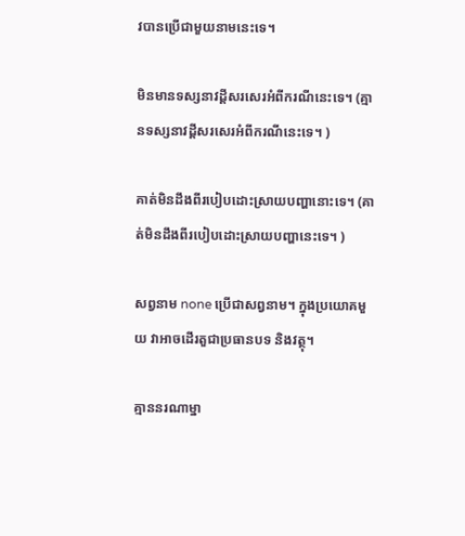វបានប្រើជាមួយនាមនេះទេ។

មិនមានទស្សនាវដ្តីសរសេរអំពីករណីនេះទេ។ (គ្មានទស្សនាវដ្តីសរសេរអំពីករណីនេះទេ។ )

គាត់មិនដឹងពីរបៀបដោះស្រាយបញ្ហានោះទេ។ (គាត់មិនដឹងពីរបៀបដោះស្រាយបញ្ហានេះទេ។ )

សព្វនាម none ប្រើជាសព្វនាម។ ក្នុងប្រយោគមួយ វាអាចដើរតួជាប្រធានបទ និងវត្ថុ។

គ្មាននរណាម្នា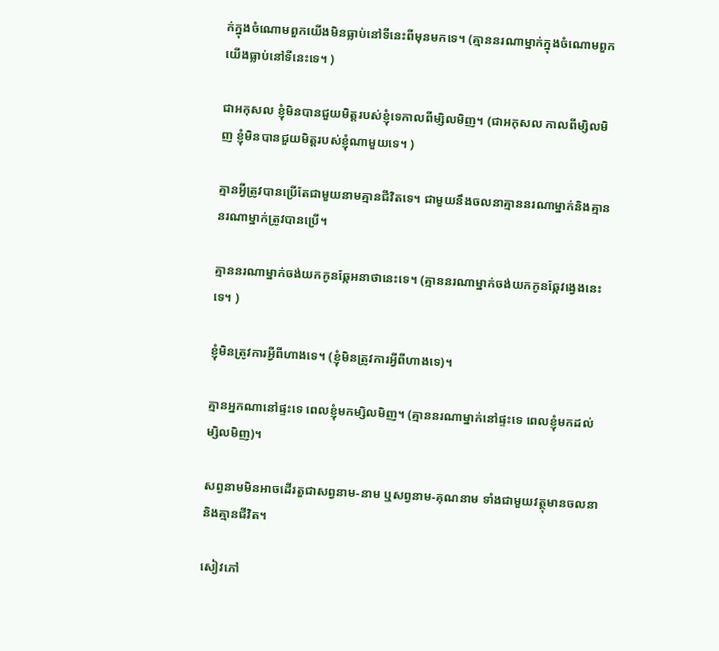ក់ក្នុងចំណោមពួកយើងមិនធ្លាប់នៅទីនេះពីមុនមកទេ។ (គ្មាននរណាម្នាក់ក្នុងចំណោមពួកយើងធ្លាប់នៅទីនេះទេ។ )

ជាអកុសល ខ្ញុំមិនបានជួយមិត្តរបស់ខ្ញុំទេកាលពីម្សិលមិញ។ (ជាអកុសល កាលពីម្សិលមិញ ខ្ញុំមិនបានជួយមិត្តរបស់ខ្ញុំណាមួយទេ។ )

គ្មានអ្វីត្រូវបានប្រើតែជាមួយនាមគ្មានជីវិតទេ។ ជាមួយនឹងចលនាគ្មាននរណាម្នាក់និងគ្មាននរណាម្នាក់ត្រូវបានប្រើ។

គ្មាននរណាម្នាក់ចង់យកកូនឆ្កែអនាថានេះទេ។ (គ្មាននរណាម្នាក់ចង់យកកូនឆ្កែវង្វេងនេះទេ។ )

ខ្ញុំមិនត្រូវការអ្វីពីហាងទេ។ (ខ្ញុំមិនត្រូវការអ្វីពីហាងទេ)។

គ្មានអ្នកណានៅផ្ទះទេ ពេលខ្ញុំមកម្សិលមិញ។ (គ្មាននរណាម្នាក់នៅផ្ទះទេ ពេលខ្ញុំមកដល់ម្សិលមិញ)។

សព្វនាមមិនអាចដើរតួជាសព្វនាម-នាម ឬសព្វនាម-គុណនាម ទាំងជាមួយវត្ថុមានចលនា និងគ្មានជីវិត។

សៀវភៅ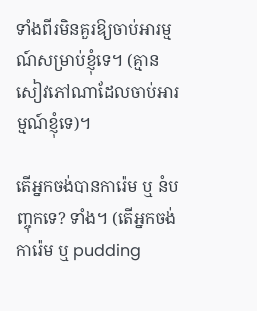ទាំងពីរមិនគួរឱ្យចាប់អារម្មណ៍សម្រាប់ខ្ញុំទេ។ (គ្មានសៀវភៅណាដែលចាប់អារម្មណ៍ខ្ញុំទេ)។

តើអ្នកចង់បានការ៉េម ឬ នំបញ្ចុកទេ? ទាំង។ (តើអ្នកចង់ការ៉េម ឬ pudding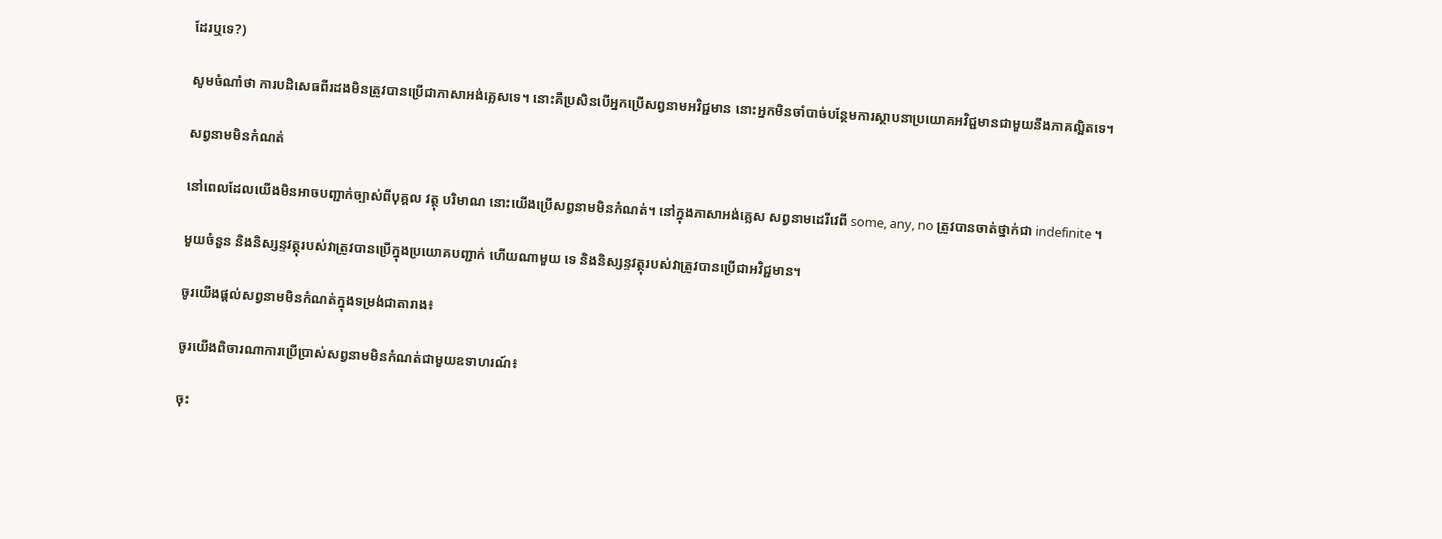ដែរឬទេ?)

សូមចំណាំថា ការបដិសេធពីរដងមិនត្រូវបានប្រើជាភាសាអង់គ្លេសទេ។ នោះគឺប្រសិនបើអ្នកប្រើសព្វនាមអវិជ្ជមាន នោះអ្នកមិនចាំបាច់បន្ថែមការស្ថាបនាប្រយោគអវិជ្ជមានជាមួយនឹងភាគល្អិតទេ។

សព្វនាមមិនកំណត់

នៅពេលដែលយើងមិនអាចបញ្ជាក់ច្បាស់ពីបុគ្គល វត្ថុ បរិមាណ នោះយើងប្រើសព្វនាមមិនកំណត់។ នៅក្នុងភាសាអង់គ្លេស សព្វនាមដេរីវេពី some, any, no ត្រូវបានចាត់ថ្នាក់ជា indefinite ។

មួយចំនួន និងនិស្សន្ទវត្ថុរបស់វាត្រូវបានប្រើក្នុងប្រយោគបញ្ជាក់ ហើយណាមួយ ទេ និងនិស្សន្ទវត្ថុរបស់វាត្រូវបានប្រើជាអវិជ្ជមាន។

ចូរយើងផ្តល់សព្វនាមមិនកំណត់ក្នុងទម្រង់ជាតារាង៖

ចូរយើងពិចារណាការប្រើប្រាស់សព្វនាមមិនកំណត់ជាមួយឧទាហរណ៍៖

ចុះ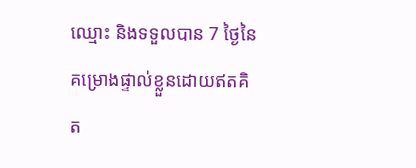ឈ្មោះ និងទទួលបាន 7 ថ្ងៃនៃគម្រោងផ្ទាល់ខ្លួនដោយឥតគិត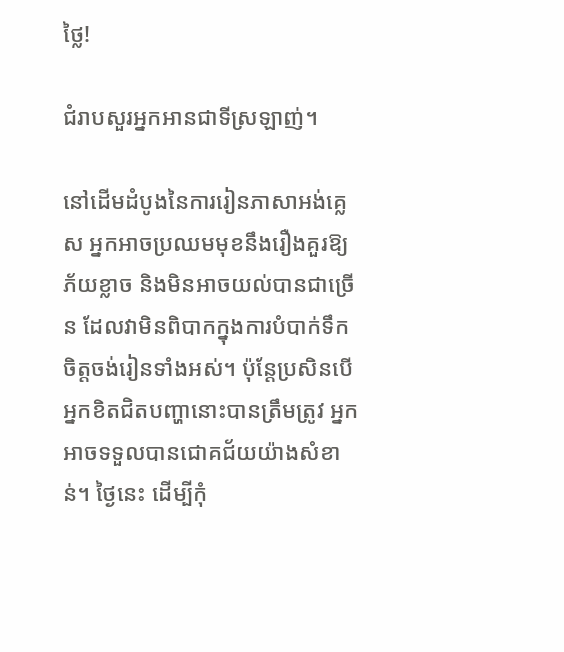ថ្លៃ!

ជំរាបសួរអ្នកអានជាទីស្រឡាញ់។

នៅដើមដំបូងនៃការរៀនភាសាអង់គ្លេស អ្នកអាចប្រឈមមុខនឹងរឿងគួរឱ្យភ័យខ្លាច និងមិនអាចយល់បានជាច្រើន ដែលវាមិនពិបាកក្នុងការបំបាក់ទឹកចិត្តចង់រៀនទាំងអស់។ ប៉ុន្តែប្រសិនបើអ្នកខិតជិតបញ្ហានោះបានត្រឹមត្រូវ អ្នកអាចទទួលបានជោគជ័យយ៉ាងសំខាន់។ ថ្ងៃនេះ ដើម្បីកុំ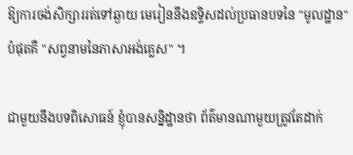ឱ្យការចង់សិក្សាររត់ទៅឆ្ងាយ មេរៀននឹងឧទ្ទិសដល់ប្រធានបទនៃ "មូលដ្ឋាន" បំផុតគឺ "សព្វនាមនៃភាសាអង់គ្លេស" ។

ជាមួយនឹងបទពិសោធន៍ ខ្ញុំបានសន្និដ្ឋានថា ព័ត៌មានណាមួយត្រូវតែដាក់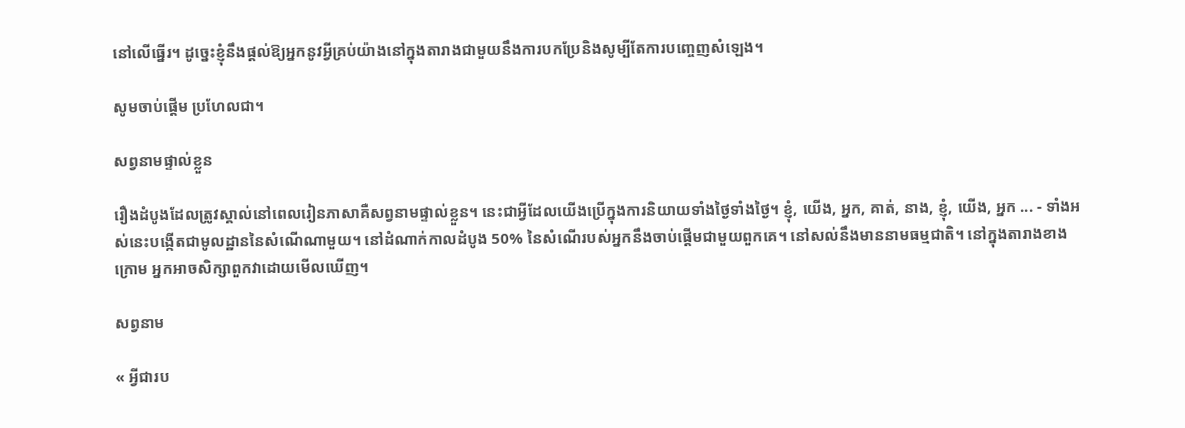នៅលើធ្នើរ។ ដូច្នេះខ្ញុំនឹងផ្តល់ឱ្យអ្នកនូវអ្វីគ្រប់យ៉ាងនៅក្នុងតារាងជាមួយនឹងការបកប្រែនិងសូម្បីតែការបញ្ចេញសំឡេង។

សូមចាប់ផ្តើម ប្រហែលជា។

សព្វនាមផ្ទាល់ខ្លួន

រឿងដំបូងដែលត្រូវស្គាល់នៅពេលរៀនភាសាគឺសព្វនាមផ្ទាល់ខ្លួន។ នេះជាអ្វីដែលយើងប្រើក្នុងការនិយាយទាំងថ្ងៃទាំងថ្ងៃ។ ខ្ញុំ, យើង, អ្នក, គាត់, នាង, ខ្ញុំ, យើង, អ្នក ... - ទាំងអស់នេះបង្កើតជាមូលដ្ឋាននៃសំណើណាមួយ។ នៅដំណាក់កាលដំបូង 50% នៃសំណើរបស់អ្នកនឹងចាប់ផ្តើមជាមួយពួកគេ។ នៅសល់នឹងមាននាមធម្មជាតិ។ នៅក្នុងតារាងខាងក្រោម អ្នកអាចសិក្សាពួកវាដោយមើលឃើញ។

សព្វនាម

« អ្វីជារប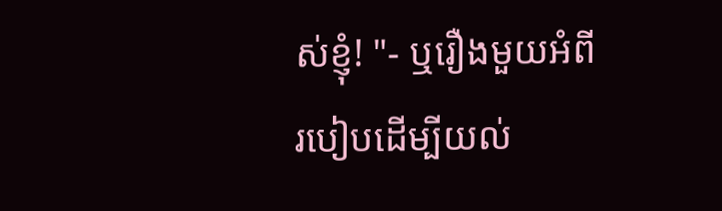ស់ខ្ញុំ! "- ឬរឿងមួយអំពីរបៀបដើម្បីយល់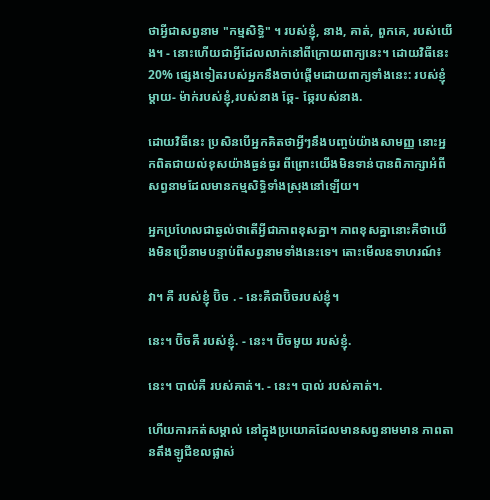ថាអ្វីជាសព្វនាម "កម្មសិទ្ធិ" ។ របស់ខ្ញុំ, នាង, គាត់, ពួកគេ, របស់យើង។ - នោះហើយជាអ្វីដែលលាក់នៅពីក្រោយពាក្យនេះ។ ដោយវិធីនេះ 20% ផ្សេងទៀតរបស់អ្នកនឹងចាប់ផ្តើមដោយពាក្យទាំងនេះ: របស់ខ្ញុំ ម្តាយ- ម៉ាក់របស់ខ្ញុំ,របស់នាង ឆ្កែ- ឆ្កែរបស់នាង.

ដោយវិធីនេះ ប្រសិនបើអ្នកគិតថាអ្វីៗនឹងបញ្ចប់យ៉ាងសាមញ្ញ នោះអ្នកពិតជាយល់ខុសយ៉ាងធ្ងន់ធ្ងរ ពីព្រោះយើងមិនទាន់បានពិភាក្សាអំពីសព្វនាមដែលមានកម្មសិទ្ធិទាំងស្រុងនៅឡើយ។

អ្នកប្រហែលជាឆ្ងល់ថាតើអ្វីជាភាពខុសគ្នា។ ភាពខុសគ្នានោះគឺថាយើងមិនប្រើនាមបន្ទាប់ពីសព្វនាមទាំងនេះទេ។ តោះមើលឧទាហរណ៍៖

វា។ គឺ របស់ខ្ញុំ ប៊ិច . - នេះគឺជាប៊ិចរបស់ខ្ញុំ។

នេះ។ ប៊ិចគឺ របស់ខ្ញុំ. - នេះ។ ប៊ិចមួយ របស់ខ្ញុំ.

នេះ។ បាល់គឺ របស់គាត់។. - នេះ។ បាល់ របស់គាត់។.

ហើយការកត់សម្គាល់ នៅក្នុងប្រយោគដែលមានសព្វនាមមាន ភាពតានតឹងឡូជីខលផ្លាស់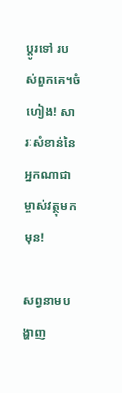ប្តូរទៅ របស់ពួកគេ។ចំហៀង! សារៈសំខាន់នៃអ្នកណាជាម្ចាស់វត្ថុមកមុន!

សព្វនាមបង្ហាញ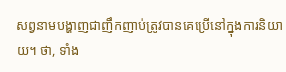សព្វនាមបង្ហាញជាញឹកញាប់ត្រូវបានគេប្រើនៅក្នុងការនិយាយ។ ថា, ទាំង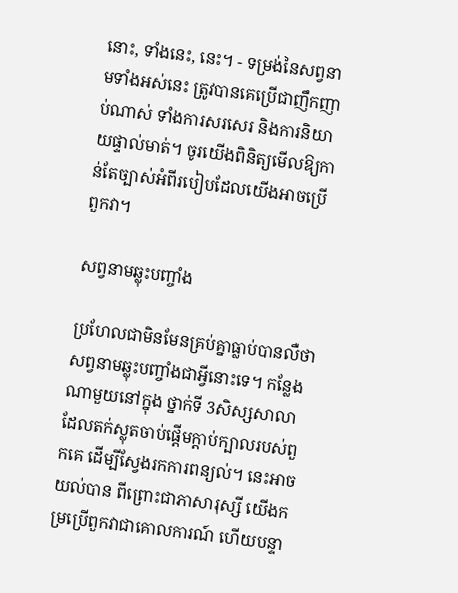នោះ, ទាំងនេះ, នេះ។ - ទម្រង់នៃសព្វនាមទាំងអស់នេះ ត្រូវបានគេប្រើជាញឹកញាប់ណាស់ ទាំងការសរសេរ និងការនិយាយផ្ទាល់មាត់។ ចូរយើងពិនិត្យមើលឱ្យកាន់តែច្បាស់អំពីរបៀបដែលយើងអាចប្រើពួកវា។

សព្វនាមឆ្លុះបញ្ចាំង

ប្រហែលជាមិនមែនគ្រប់គ្នាធ្លាប់បានលឺថា សព្វនាមឆ្លុះបញ្ចាំងជាអ្វីនោះទេ។ កន្លែងណាមួយនៅក្នុង ថ្នាក់ទី 3សិស្សសាលាដែលតក់ស្លុតចាប់ផ្តើមក្តាប់ក្បាលរបស់ពួកគេ ដើម្បីស្វែងរកការពន្យល់។ នេះអាចយល់បាន ពីព្រោះជាភាសារុស្សី យើងកម្រប្រើពួកវាជាគោលការណ៍ ហើយបន្ទា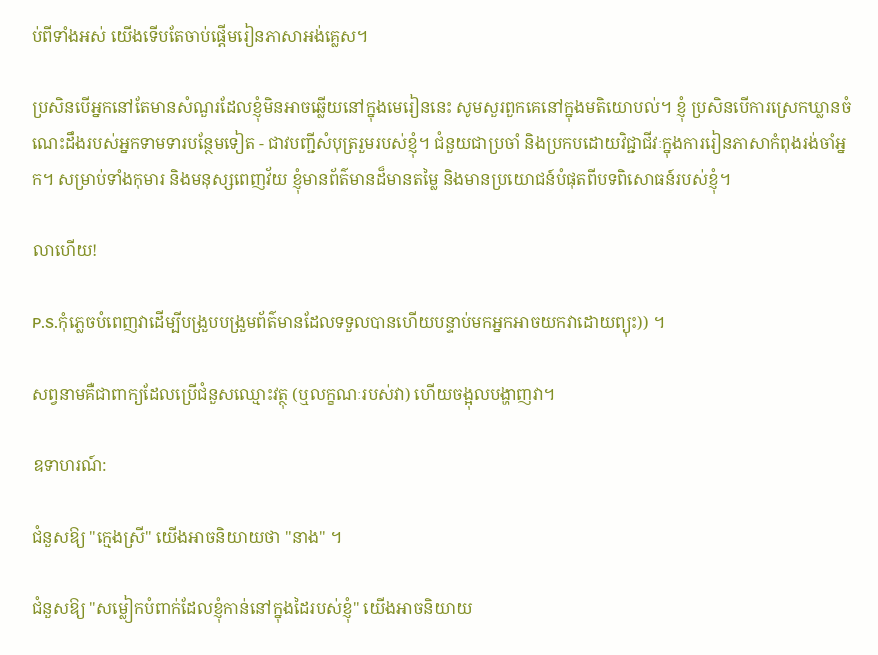ប់ពីទាំងអស់ យើងទើបតែចាប់ផ្តើមរៀនភាសាអង់គ្លេស។

ប្រសិនបើអ្នកនៅតែមានសំណួរដែលខ្ញុំមិនអាចឆ្លើយនៅក្នុងមេរៀននេះ សូមសួរពួកគេនៅក្នុងមតិយោបល់។ ខ្ញុំ ប្រសិនបើការស្រេកឃ្លានចំណេះដឹងរបស់អ្នកទាមទារបន្ថែមទៀត - ជាវបញ្ជីសំបុត្ររួមរបស់ខ្ញុំ។ ជំនួយជាប្រចាំ និងប្រកបដោយវិជ្ជាជីវៈក្នុងការរៀនភាសាកំពុងរង់ចាំអ្នក។ សម្រាប់ទាំងកុមារ និងមនុស្សពេញវ័យ ខ្ញុំមានព័ត៌មានដ៏មានតម្លៃ និងមានប្រយោជន៍បំផុតពីបទពិសោធន៍របស់ខ្ញុំ។

លាហើយ!

P.S.កុំភ្លេចបំពេញវាដើម្បីបង្រួបបង្រួមព័ត៌មានដែលទទួលបានហើយបន្ទាប់មកអ្នកអាចយកវាដោយព្យុះ)) ។

សព្វនាមគឺជាពាក្យដែលប្រើជំនួសឈ្មោះវត្ថុ (ឬលក្ខណៈរបស់វា) ហើយចង្អុលបង្ហាញវា។

ឧទាហរណ៍:

ជំនួសឱ្យ "ក្មេងស្រី" យើងអាចនិយាយថា "នាង" ។

ជំនួសឱ្យ "សម្លៀកបំពាក់ដែលខ្ញុំកាន់នៅក្នុងដៃរបស់ខ្ញុំ" យើងអាចនិយាយ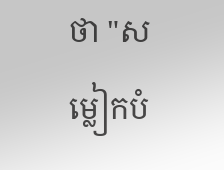ថា "សម្លៀកបំ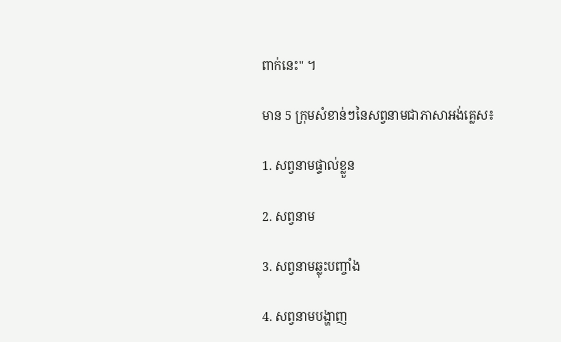ពាក់នេះ" ។

មាន 5 ក្រុមសំខាន់ៗនៃសព្វនាមជាភាសាអង់គ្លេស៖

1. សព្វនាមផ្ទាល់ខ្លួន

2. សព្វនាម

3. សព្វនាមឆ្លុះបញ្ចាំង

4. សព្វនាមបង្ហាញ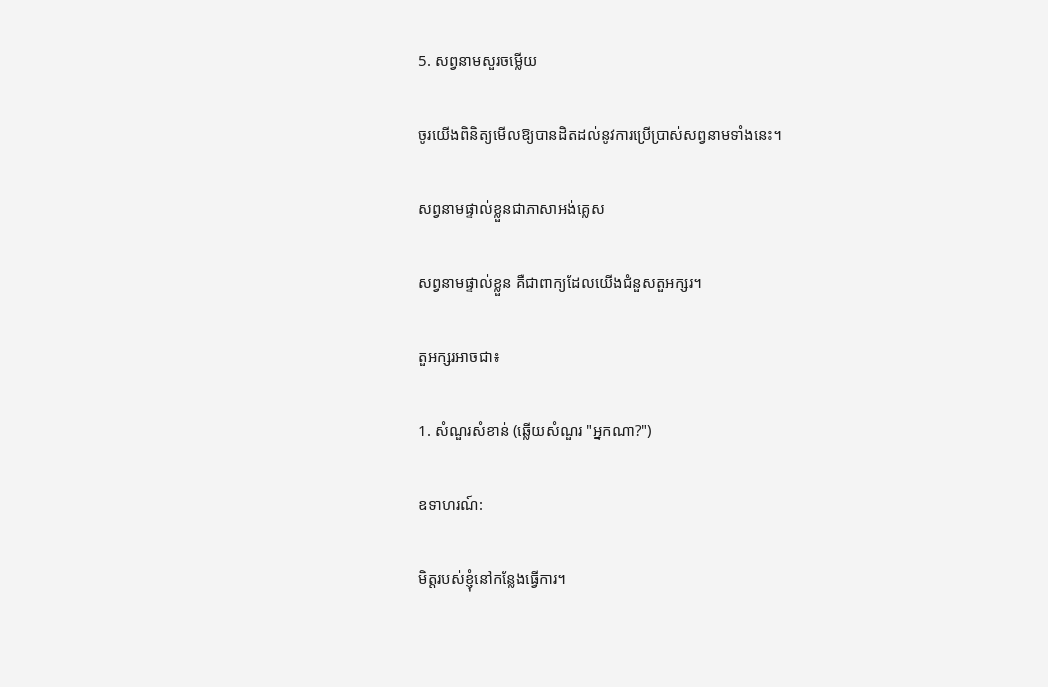5. សព្វនាមសួរចម្លើយ

ចូរយើងពិនិត្យមើលឱ្យបានដិតដល់នូវការប្រើប្រាស់សព្វនាមទាំងនេះ។

សព្វនាមផ្ទាល់ខ្លួនជាភាសាអង់គ្លេស

សព្វនាមផ្ទាល់ខ្លួន គឺជាពាក្យដែលយើងជំនួសតួអក្សរ។

តួអក្សរអាចជា៖

1. សំណួរសំខាន់ (ឆ្លើយសំណួរ "អ្នកណា?")

ឧទាហរណ៍:

មិត្តរបស់ខ្ញុំនៅកន្លែងធ្វើការ។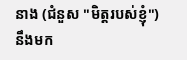នាង (ជំនួស "មិត្តរបស់ខ្ញុំ") នឹងមក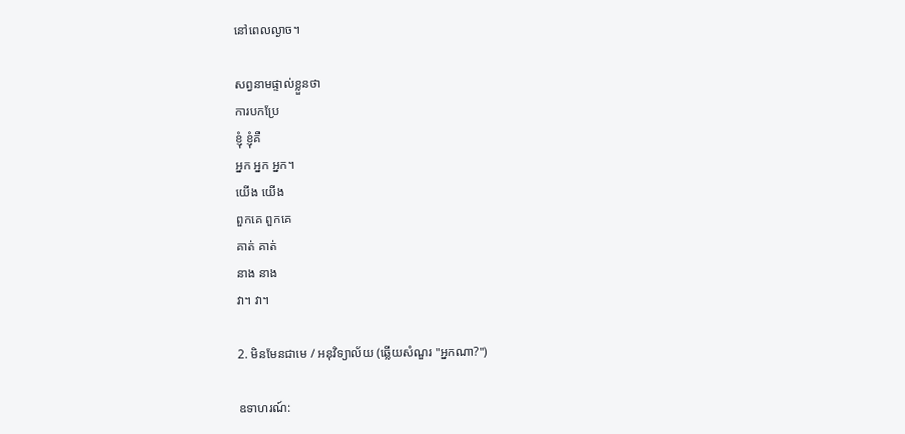នៅពេលល្ងាច។

សព្វនាមផ្ទាល់ខ្លួនថា
ការបកប្រែ
ខ្ញុំ ខ្ញុំគឺ
អ្នក អ្នក អ្នក។
យើង យើង
ពួកគេ ពួកគេ
គាត់ គាត់
នាង នាង
វា។ វា។

2. មិនមែនជាមេ / អនុវិទ្យាល័យ (ឆ្លើយសំណួរ "អ្នកណា?")

ឧទាហរណ៍: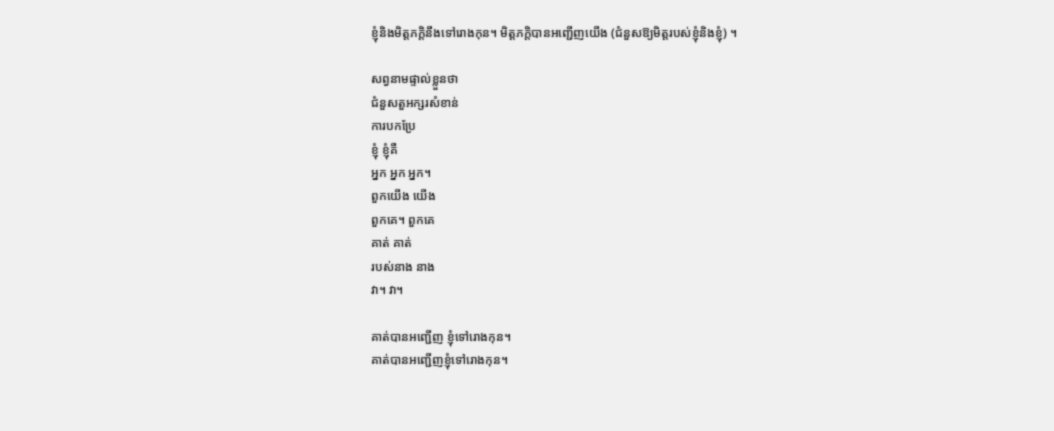ខ្ញុំនិងមិត្តភក្តិនឹងទៅរោងកុន។ មិត្តភក្តិបានអញ្ជើញយើង (ជំនួសឱ្យមិត្តរបស់ខ្ញុំនិងខ្ញុំ) ។

សព្វនាមផ្ទាល់ខ្លួនថា
ជំនួសតួអក្សរសំខាន់
ការបកប្រែ
ខ្ញុំ ខ្ញុំគឺ
អ្នក អ្នក អ្នក។
ពួកយើង យើង
ពួកគេ។ ពួកគេ
គាត់ គាត់
របស់នាង នាង
វា។ វា។

គាត់បានអញ្ជើញ ខ្ញុំទៅរោងកុន។
គាត់បានអញ្ជើញខ្ញុំទៅរោងកុន។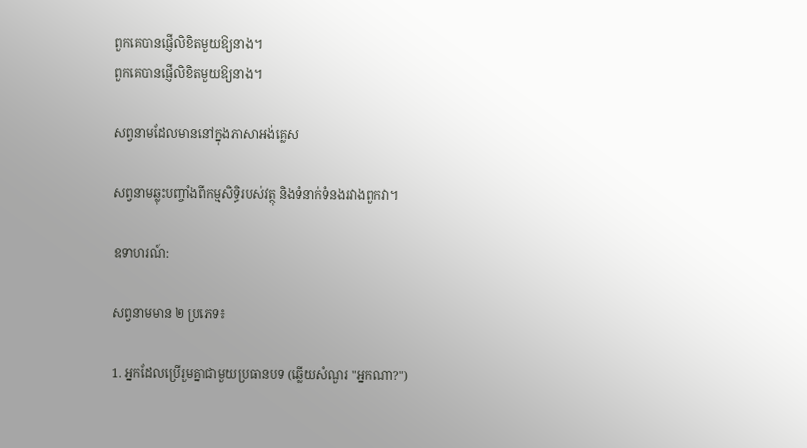ពួកគេបានផ្ញើលិខិតមួយឱ្យនាង។
ពួកគេបានផ្ញើលិខិតមួយឱ្យនាង។

សព្វនាមដែលមាននៅក្នុងភាសាអង់គ្លេស

សព្វនាមឆ្លុះបញ្ចាំងពីកម្មសិទ្ធិរបស់វត្ថុ និងទំនាក់ទំនងរវាងពួកវា។

ឧទាហរណ៍:

សព្វនាមមាន ២ ប្រភេទ៖

1. អ្នកដែលប្រើរួមគ្នាជាមួយប្រធានបទ (ឆ្លើយសំណួរ "អ្នកណា?")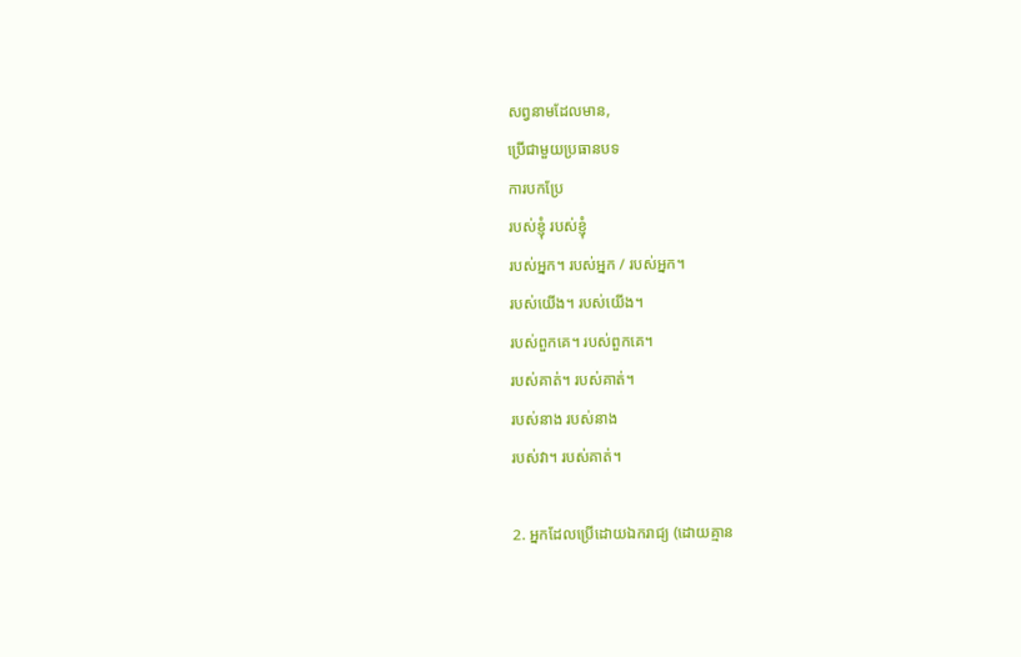សព្វនាមដែលមាន,
ប្រើជាមួយប្រធានបទ
ការបកប្រែ
របស់ខ្ញុំ របស់ខ្ញុំ
របស់អ្នក។ របស់អ្នក / របស់អ្នក។
របស់យើង។ របស់យើង។
របស់ពួកគេ។ របស់ពួកគេ។
របស់គាត់។ របស់គាត់។
របស់នាង របស់នាង
របស់វា។ របស់គាត់។

2. អ្នកដែលប្រើដោយឯករាជ្យ (ដោយគ្មាន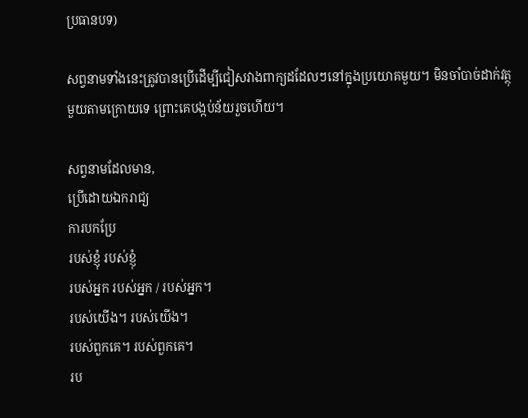ប្រធានបទ)

សព្វនាមទាំងនេះត្រូវបានប្រើដើម្បីជៀសវាងពាក្យដដែលៗនៅក្នុងប្រយោគមួយ។ មិនចាំបាច់ដាក់វត្ថុមួយតាមក្រោយទេ ព្រោះគេបង្កប់ន័យរួចហើយ។

សព្វនាមដែលមាន,
ប្រើដោយឯករាជ្យ
ការបកប្រែ
របស់ខ្ញុំ របស់ខ្ញុំ
របស់អ្នក របស់អ្នក / របស់អ្នក។
របស់យើង។ របស់យើង។
របស់ពួកគេ។ របស់ពួកគេ។
រប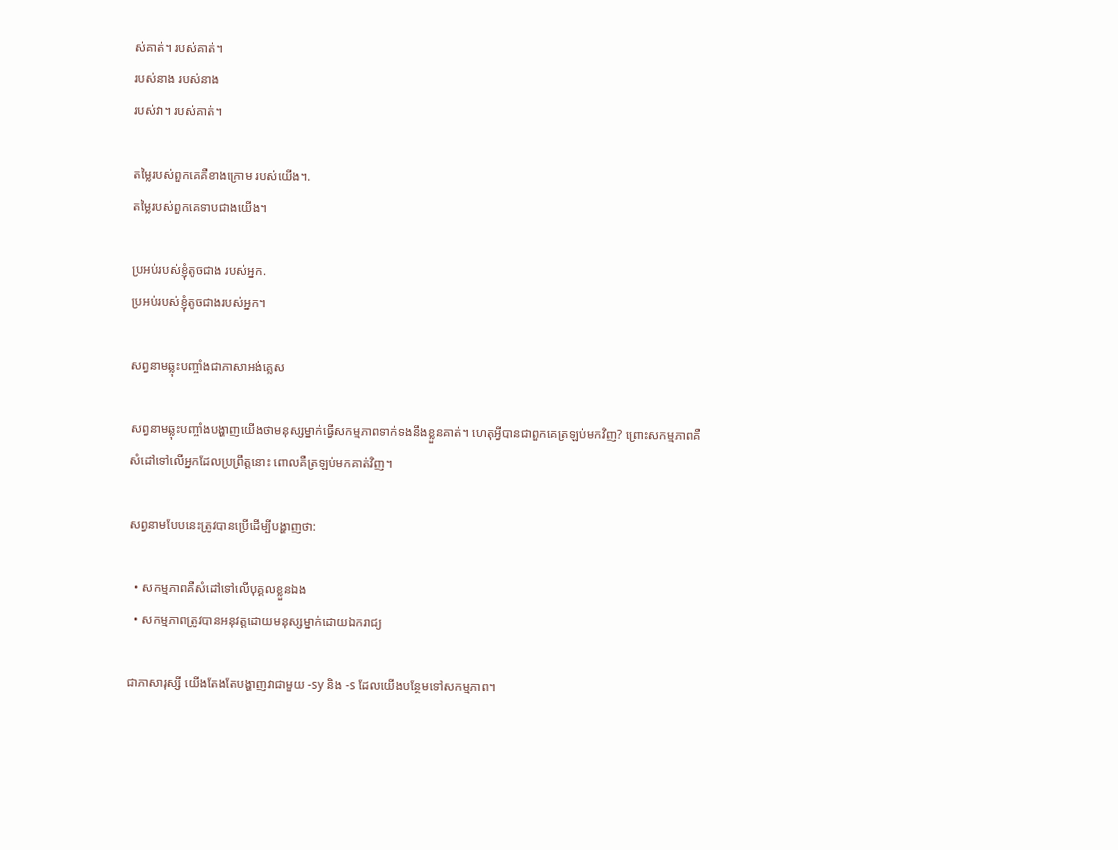ស់គាត់។ របស់គាត់។
របស់នាង របស់នាង
របស់វា។ របស់គាត់។

តម្លៃរបស់ពួកគេគឺខាងក្រោម របស់យើង។.
តម្លៃរបស់ពួកគេទាបជាងយើង។

ប្រអប់របស់ខ្ញុំតូចជាង របស់អ្នក.
ប្រអប់របស់ខ្ញុំតូចជាងរបស់អ្នក។

សព្វនាមឆ្លុះបញ្ចាំងជាភាសាអង់គ្លេស

សព្វនាមឆ្លុះបញ្ចាំងបង្ហាញយើងថាមនុស្សម្នាក់ធ្វើសកម្មភាពទាក់ទងនឹងខ្លួនគាត់។ ហេតុអ្វីបានជាពួកគេត្រឡប់មកវិញ? ព្រោះសកម្មភាពគឺសំដៅទៅលើអ្នកដែលប្រព្រឹត្តនោះ ពោលគឺត្រឡប់មកគាត់វិញ។

សព្វនាមបែបនេះត្រូវបានប្រើដើម្បីបង្ហាញថា:

  • សកម្មភាពគឺសំដៅទៅលើបុគ្គលខ្លួនឯង
  • សកម្មភាពត្រូវបានអនុវត្តដោយមនុស្សម្នាក់ដោយឯករាជ្យ

ជាភាសារុស្សី យើងតែងតែបង្ហាញវាជាមួយ -sy និង -s ដែលយើងបន្ថែមទៅសកម្មភាព។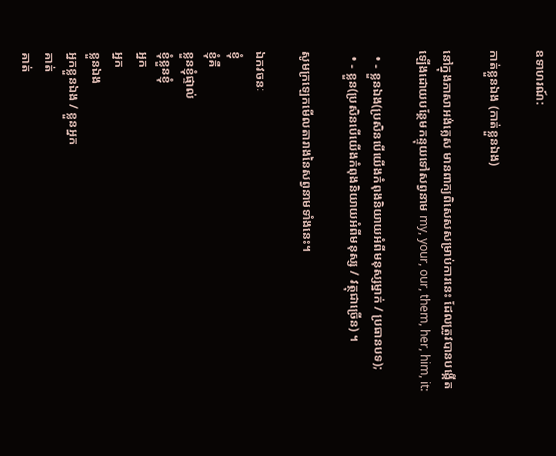ឧទាហរណ៍:

កាត់ខ្លួនឯង (កាត់ខ្លួនឯង)

នៅក្នុងភាសាអង់គ្លេស មានពាក្យពិសេសសម្រាប់ការនេះ ដែលត្រូវបានបង្កើតឡើងដោយបន្ថែមកន្ទុយទៅសព្វនាម my, your, our, them, her, him, it:

  • - ខ្លួនឯង(ប្រសិនបើយើងកំពុងនិយាយអំពីមនុស្សម្នាក់ / ប្រធានបទ);
  • - ខ្លួន(ប្រសិនបើយើងកំពុងនិយាយអំពីមនុស្ស / វត្ថុជាច្រើន) ។

សូមក្រឡេកមើលតារាងនៃសព្វនាមទាំងនេះ។

ឯកវចនៈ
ខ្ញុំ
ខ្ញុំគឺ
ខ្លួនខ្ញុំផ្ទាល់
ខ្ញុំខ្លួនខ្ញុំ
អ្នក
អ្នក
ខ្លួនឯង
អ្នកខ្លួនឯង / ខ្លួនអ្នក
គាត់
គាត់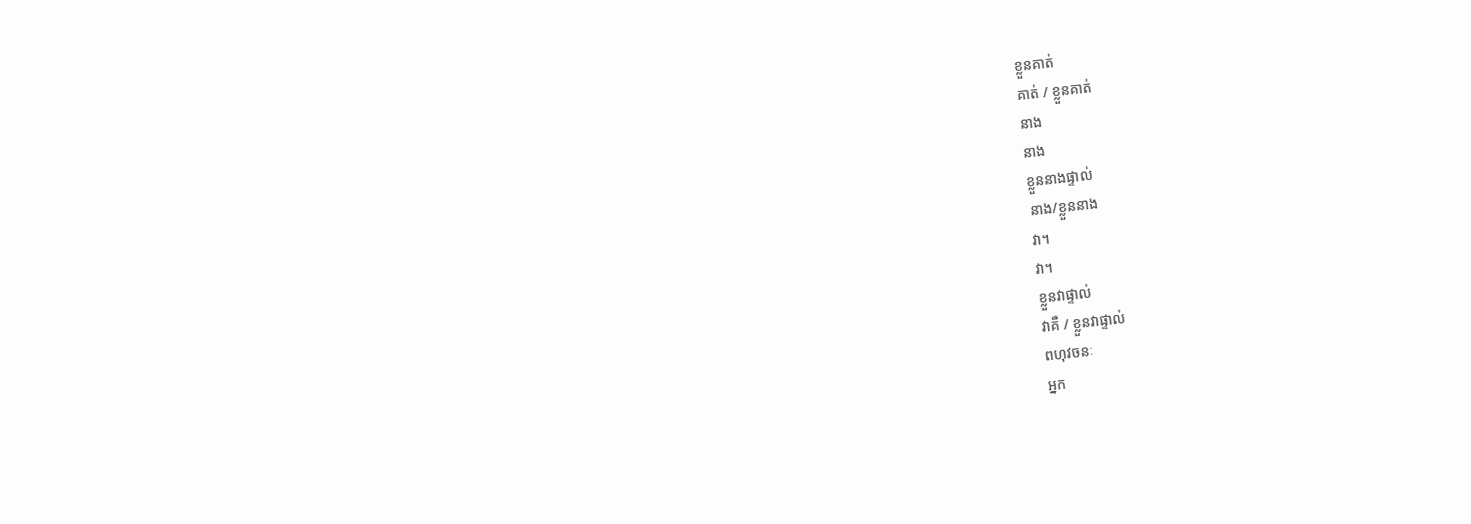ខ្លួនគាត់
គាត់ / ខ្លួនគាត់
នាង
នាង
ខ្លួននាងផ្ទាល់
នាង/ខ្លួននាង
វា។
វា។
ខ្លួនវាផ្ទាល់
វាគឺ / ខ្លួនវាផ្ទាល់
ពហុវចនៈ
អ្នក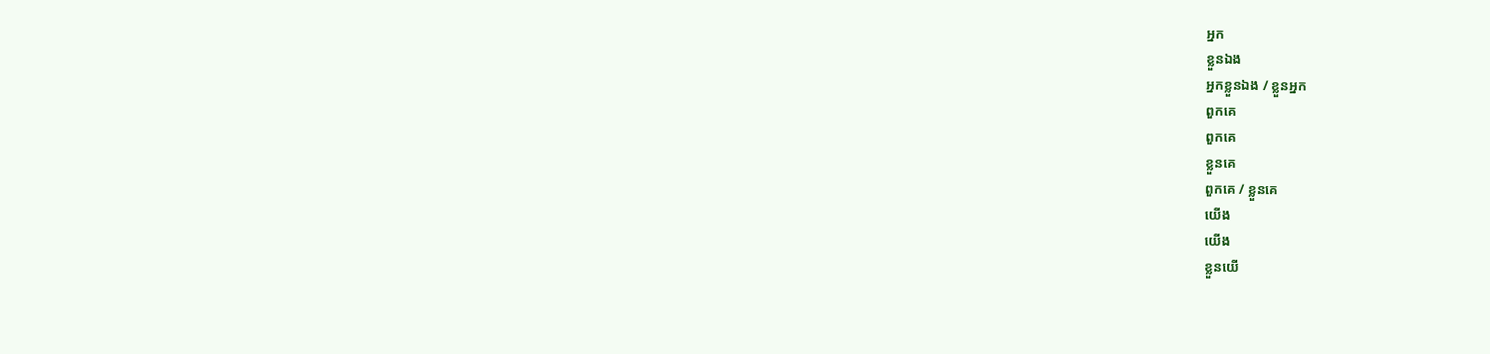អ្នក
ខ្លួនឯង
អ្នកខ្លួនឯង / ខ្លួនអ្នក
ពួកគេ
ពួកគេ
ខ្លួនគេ
ពួកគេ / ខ្លួនគេ
យើង
យើង
ខ្លួនយើ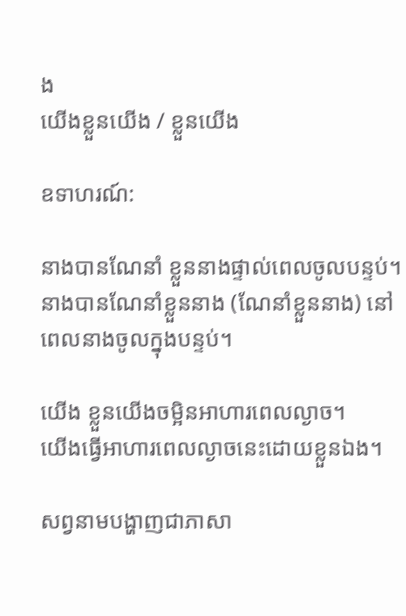ង
យើងខ្លួនយើង / ខ្លួនយើង

ឧទាហរណ៍:

នាងបានណែនាំ ខ្លួននាងផ្ទាល់ពេលចូលបន្ទប់។
នាងបានណែនាំខ្លួននាង (ណែនាំខ្លួននាង) នៅពេលនាងចូលក្នុងបន្ទប់។

យើង ខ្លួនយើងចម្អិនអាហារពេលល្ងាច។
យើងធ្វើអាហារពេលល្ងាចនេះដោយខ្លួនឯង។

សព្វនាមបង្ហាញជាភាសា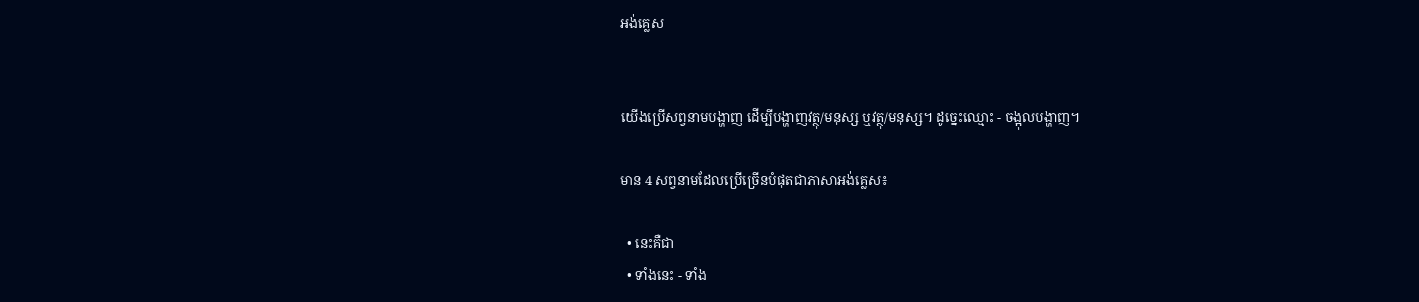អង់គ្លេស


យើងប្រើសព្វនាមបង្ហាញ ដើម្បីបង្ហាញវត្ថុ/មនុស្ស ឬវត្ថុ/មនុស្ស។ ដូច្នេះឈ្មោះ - ចង្អុលបង្ហាញ។

មាន 4 សព្វនាមដែលប្រើច្រើនបំផុតជាភាសាអង់គ្លេស៖

  • នេះគឺជា
  • ទាំងនេះ - ទាំង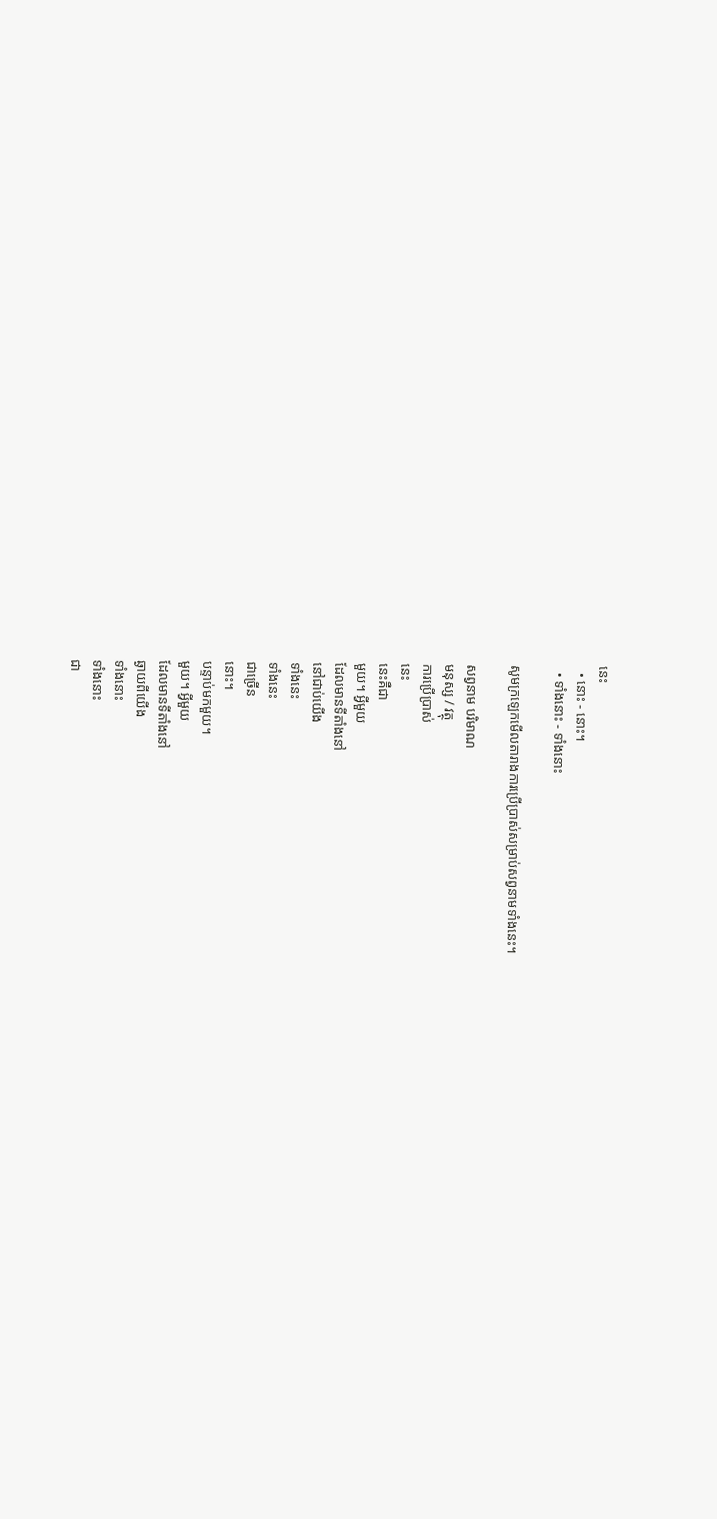នេះ
  • នោះ - នោះ។
  • ទាំងនោះ - ទាំងនោះ

សូមក្រឡេកមើលតារាងការប្រើប្រាស់សម្រាប់សព្វនាមទាំងនេះ។

សព្វនាម បរិមាណ
មនុស្ស / វត្ថុ
ការប្រើប្រាស់
នេះ
នេះគឺជា
មួយ។ អ្វីមួយ
ដែលមានទីតាំងនៅ
នៅជាប់យើង
ទាំងនេះ
ទាំងនេះ
ជាច្រើន
នោះ។
បន្ទាប់មកមួយ។
មួយ។ អ្វីមួយ
ដែលមានទីតាំងនៅ
ឆ្ងាយពីយើង
ទាំងនោះ
ទាំងនោះ
ជា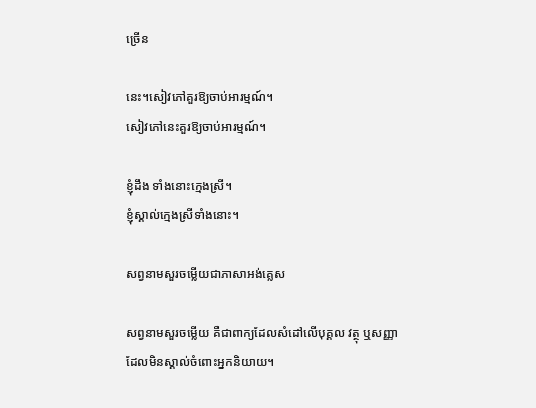ច្រើន

នេះ។សៀវភៅគួរឱ្យចាប់អារម្មណ៍។
សៀវភៅនេះគួរឱ្យចាប់អារម្មណ៍។

ខ្ញុំដឹង ទាំងនោះក្មេងស្រី។
ខ្ញុំស្គាល់ក្មេងស្រីទាំងនោះ។

សព្វនាមសួរចម្លើយជាភាសាអង់គ្លេស

សព្វនាមសួរចម្លើយ គឺជាពាក្យដែលសំដៅលើបុគ្គល វត្ថុ ឬសញ្ញាដែលមិនស្គាល់ចំពោះអ្នកនិយាយ។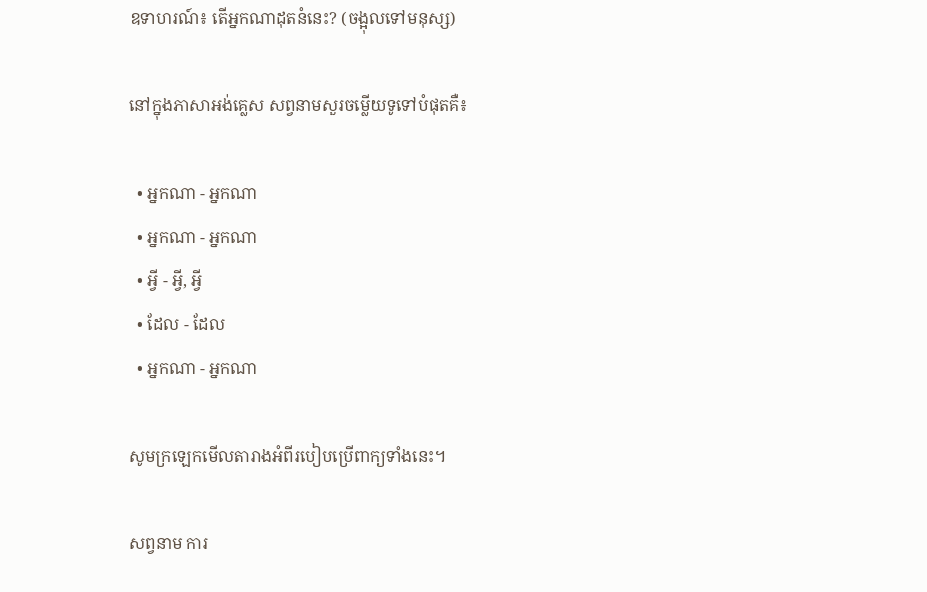ឧទាហរណ៍៖ តើអ្នកណាដុតនំនេះ? (ចង្អុលទៅមនុស្ស)

នៅក្នុងភាសាអង់គ្លេស សព្វនាមសួរចម្លើយទូទៅបំផុតគឺ៖

  • អ្នកណា - អ្នកណា
  • អ្នកណា - អ្នកណា
  • អ្វី - អ្វី, អ្វី
  • ដែល - ដែល
  • អ្នកណា - អ្នកណា

សូមក្រឡេកមើលតារាងអំពីរបៀបប្រើពាក្យទាំងនេះ។

សព្វនាម ការ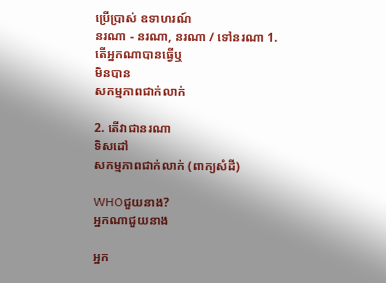ប្រើប្រាស់ ឧទាហរណ៍
នរណា - នរណា, នរណា / ទៅនរណា 1. តើអ្នកណាបានធ្វើឬ
មិនបាន
សកម្មភាពជាក់លាក់

2. តើវាជានរណា
ទិសដៅ
សកម្មភាពជាក់លាក់ (ពាក្យសំដី)

WHOជួយនាង?
អ្នកណាជួយនាង

អ្នក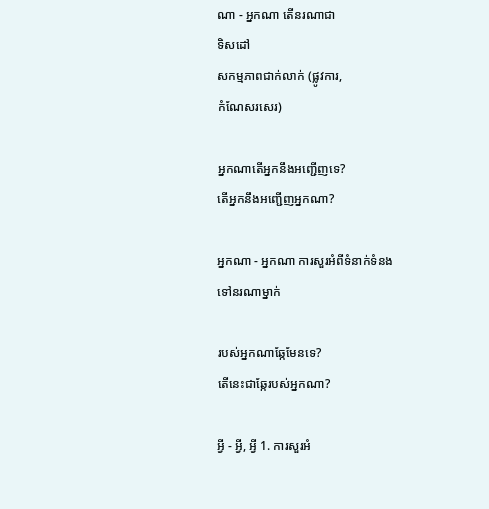ណា - អ្នកណា តើនរណាជា
ទិសដៅ
សកម្មភាពជាក់លាក់ (ផ្លូវការ,
កំណែសរសេរ)

អ្នកណាតើអ្នកនឹងអញ្ជើញទេ?
តើអ្នកនឹងអញ្ជើញអ្នកណា?

អ្នកណា - អ្នកណា ការសួរអំពីទំនាក់ទំនង
ទៅនរណាម្នាក់

របស់អ្នកណាឆ្កែមែនទេ?
តើនេះជាឆ្កែរបស់អ្នកណា?

អ្វី - អ្វី, អ្វី 1. ការសួរអំ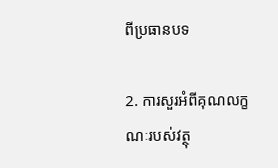ពីប្រធានបទ

2. ការសួរអំពីគុណលក្ខណៈរបស់វត្ថុ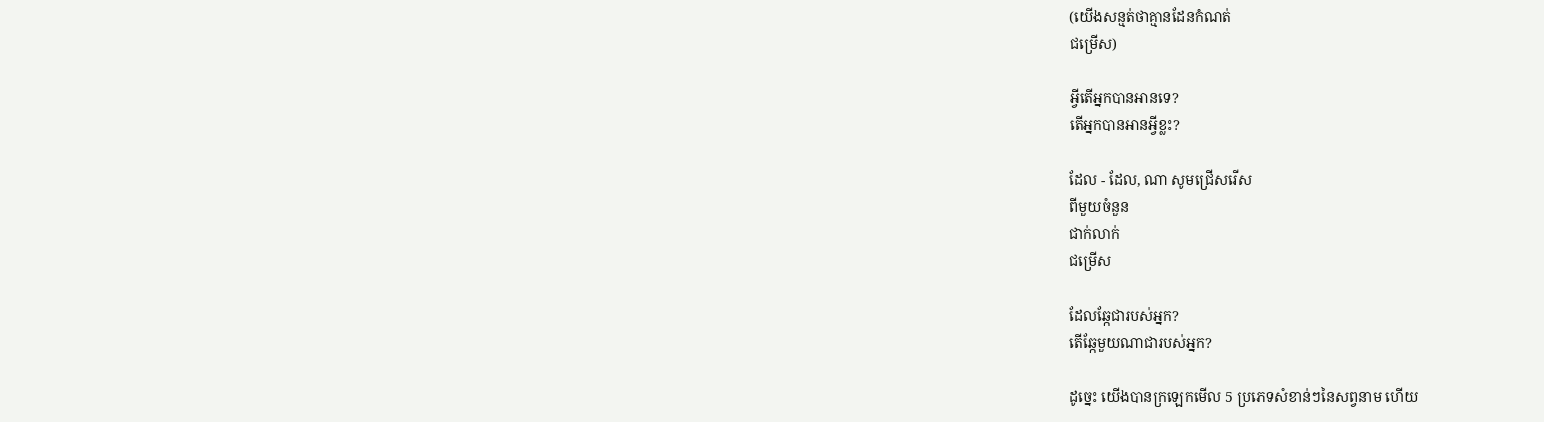(យើងសន្មត់ថាគ្មានដែនកំណត់
ជម្រើស)

អ្វីតើអ្នកបានអានទេ?
តើអ្នកបានអានអ្វីខ្លះ?

ដែល - ដែល, ណា សូមជ្រើសរើស
ពីមួយចំនួន
ជាក់លាក់
ជម្រើស

ដែលឆ្កែជារបស់អ្នក?
តើឆ្កែមួយណាជារបស់អ្នក?

ដូច្នេះ យើងបានក្រឡេកមើល 5 ប្រភេទសំខាន់ៗនៃសព្វនាម ហើយ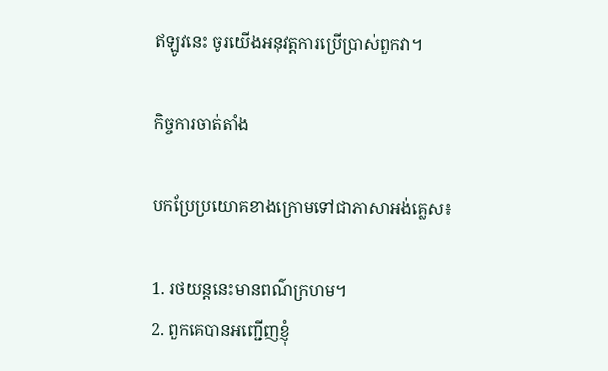ឥឡូវនេះ ចូរយើងអនុវត្តការប្រើប្រាស់ពួកវា។

កិច្ចការចាត់តាំង

បកប្រែប្រយោគខាងក្រោមទៅជាភាសាអង់គ្លេស៖

1. រថយន្តនេះមានពណ៌ក្រហម។
2. ពួកគេបានអញ្ជើញខ្ញុំ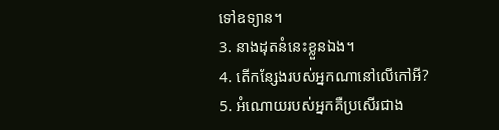ទៅឧទ្យាន។
3. នាងដុតនំនេះខ្លួនឯង។
4. តើកន្សែងរបស់អ្នកណានៅលើកៅអី?
5. អំណោយរបស់អ្នកគឺប្រសើរជាង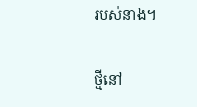របស់នាង។

ថ្មីនៅ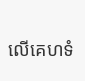លើគេហទំ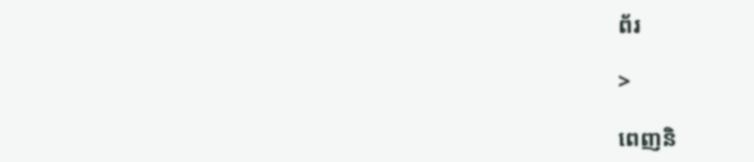ព័រ

>

ពេញនិ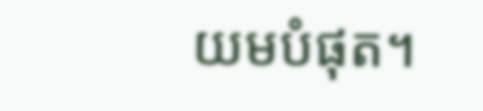យមបំផុត។